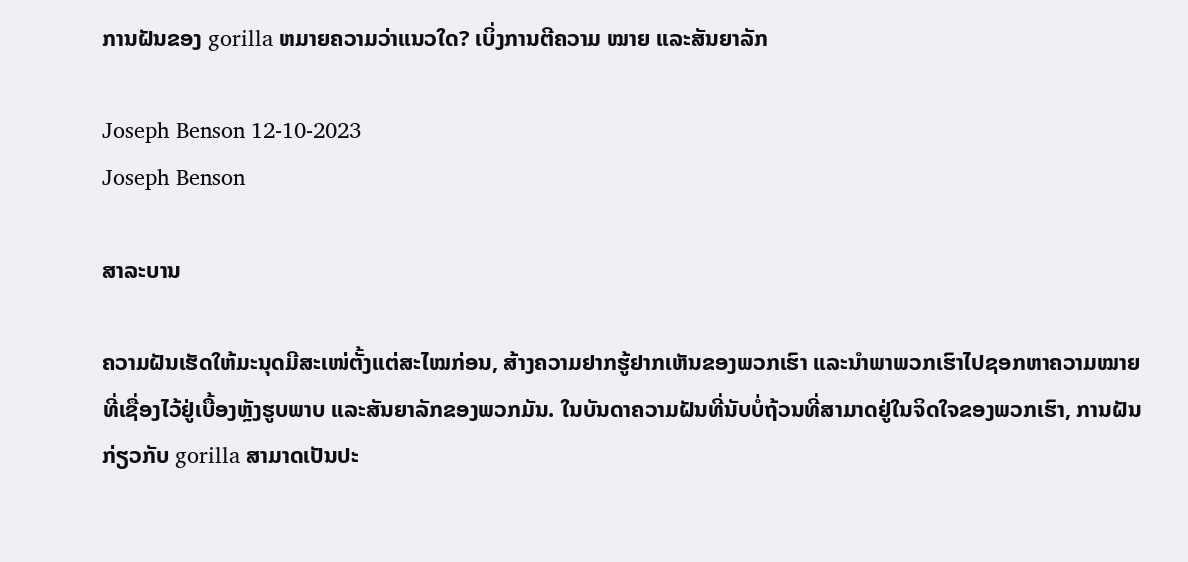ການຝັນຂອງ gorilla ຫມາຍຄວາມວ່າແນວໃດ? ເບິ່ງການຕີຄວາມ ໝາຍ ແລະສັນຍາລັກ

Joseph Benson 12-10-2023
Joseph Benson

ສາລະບານ

ຄວາມຝັນເຮັດໃຫ້ມະນຸດມີສະເໜ່ຕັ້ງແຕ່ສະໄໝກ່ອນ, ສ້າງຄວາມຢາກຮູ້ຢາກເຫັນຂອງພວກເຮົາ ແລະນຳພາພວກເຮົາໄປຊອກຫາຄວາມໝາຍທີ່ເຊື່ອງໄວ້ຢູ່ເບື້ອງຫຼັງຮູບພາບ ແລະສັນຍາລັກຂອງພວກມັນ. ໃນບັນດາຄວາມຝັນທີ່ນັບບໍ່ຖ້ວນທີ່ສາມາດຢູ່ໃນຈິດໃຈຂອງພວກເຮົາ, ການຝັນກ່ຽວກັບ gorilla ສາມາດເປັນປະ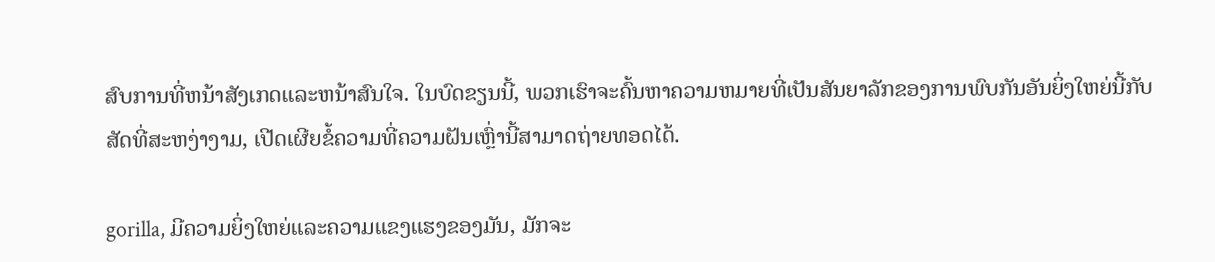ສົບການທີ່ຫນ້າສັງເກດແລະຫນ້າສົນໃຈ. ໃນບົດຂຽນນີ້, ພວກເຮົາຈະຄົ້ນຫາຄວາມຫມາຍທີ່ເປັນສັນຍາລັກຂອງການພົບກັນອັນຍິ່ງໃຫຍ່ນີ້ກັບສັດທີ່ສະຫງ່າງາມ, ເປີດເຜີຍຂໍ້ຄວາມທີ່ຄວາມຝັນເຫຼົ່ານີ້ສາມາດຖ່າຍທອດໄດ້.

gorilla, ມີຄວາມຍິ່ງໃຫຍ່ແລະຄວາມແຂງແຮງຂອງມັນ, ມັກຈະ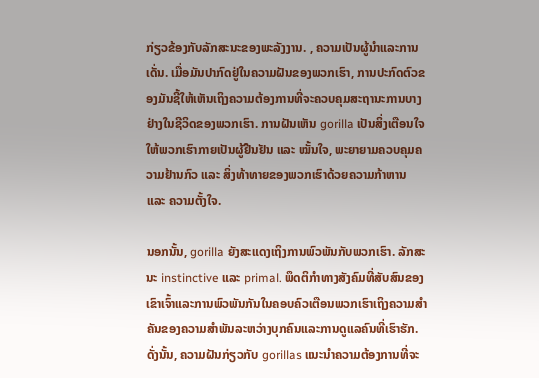ກ່ຽວຂ້ອງກັບລັກສະນະຂອງພະລັງງານ. , ຄວາມເປັນຜູ້ນໍາແລະການເດັ່ນ. ເມື່ອມັນປາກົດຢູ່ໃນຄວາມຝັນຂອງພວກເຮົາ, ການປະກົດຕົວຂອງມັນຊີ້ໃຫ້ເຫັນເຖິງຄວາມຕ້ອງການທີ່ຈະຄວບຄຸມສະຖານະການບາງຢ່າງໃນຊີວິດຂອງພວກເຮົາ. ການຝັນເຫັນ gorilla ເປັນສິ່ງເຕືອນໃຈໃຫ້ພວກເຮົາກາຍເປັນຜູ້ຢືນຢັນ ແລະ ໝັ້ນໃຈ, ພະຍາຍາມຄວບຄຸມຄວາມຢ້ານກົວ ແລະ ສິ່ງທ້າທາຍຂອງພວກເຮົາດ້ວຍຄວາມກ້າຫານ ແລະ ຄວາມຕັ້ງໃຈ.

ນອກນັ້ນ, gorilla ຍັງສະແດງເຖິງການພົວພັນກັບພວກເຮົາ. ລັກສະນະ instinctive ແລະ primal. ພຶດຕິກໍາທາງສັງຄົມທີ່ສັບສົນຂອງເຂົາເຈົ້າແລະການພົວພັນກັນໃນຄອບຄົວເຕືອນພວກເຮົາເຖິງຄວາມສໍາຄັນຂອງຄວາມສໍາພັນລະຫວ່າງບຸກຄົນແລະການດູແລຄົນທີ່ເຮົາຮັກ. ດັ່ງນັ້ນ, ຄວາມຝັນກ່ຽວກັບ gorillas ແນະນໍາຄວາມຕ້ອງການທີ່ຈະ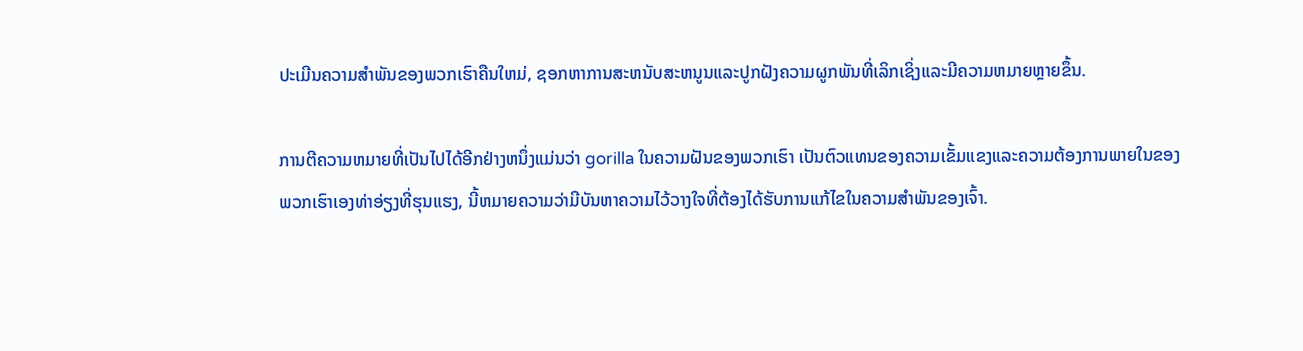ປະເມີນຄວາມສໍາພັນຂອງພວກເຮົາຄືນໃຫມ່, ຊອກຫາການສະຫນັບສະຫນູນແລະປູກຝັງຄວາມຜູກພັນທີ່ເລິກເຊິ່ງແລະມີຄວາມຫມາຍຫຼາຍຂຶ້ນ.

ການຕີຄວາມຫມາຍທີ່ເປັນໄປໄດ້ອີກຢ່າງຫນຶ່ງແມ່ນວ່າ gorilla ໃນຄວາມຝັນຂອງພວກເຮົາ ເປັນຕົວແທນຂອງຄວາມເຂັ້ມແຂງແລະຄວາມຕ້ອງການພາຍໃນຂອງພວກເຮົາເອງທ່າອ່ຽງທີ່ຮຸນແຮງ, ນີ້ຫມາຍຄວາມວ່າມີບັນຫາຄວາມໄວ້ວາງໃຈທີ່ຕ້ອງໄດ້ຮັບການແກ້ໄຂໃນຄວາມສໍາພັນຂອງເຈົ້າ.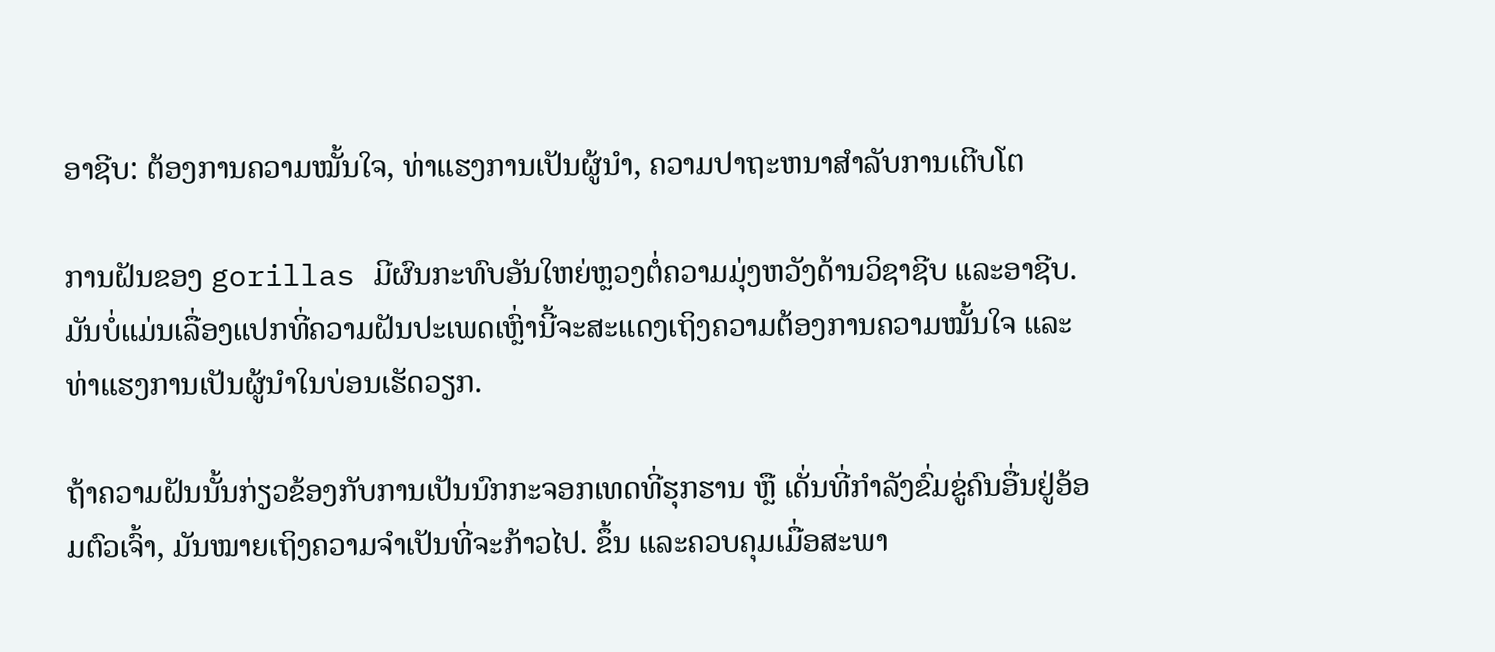ອາຊີບ: ຕ້ອງການຄວາມໝັ້ນໃຈ, ທ່າແຮງການເປັນຜູ້ນໍາ, ຄວາມປາຖະຫນາສໍາລັບການເຕີບໂຕ

ການຝັນຂອງ gorillas ມີຜົນກະທົບອັນໃຫຍ່ຫຼວງຕໍ່ຄວາມມຸ່ງຫວັງດ້ານວິຊາຊີບ ແລະອາຊີບ. ມັນບໍ່ແມ່ນເລື່ອງແປກທີ່ຄວາມຝັນປະເພດເຫຼົ່ານີ້ຈະສະແດງເຖິງຄວາມຕ້ອງການຄວາມໝັ້ນໃຈ ແລະ ທ່າແຮງການເປັນຜູ້ນຳໃນບ່ອນເຮັດວຽກ.

ຖ້າຄວາມຝັນນັ້ນກ່ຽວຂ້ອງກັບການເປັນນົກກະຈອກເທດທີ່ຮຸກຮານ ຫຼື ເດັ່ນທີ່ກຳລັງຂົ່ມຂູ່ຄົນອື່ນຢູ່ອ້ອມຕົວເຈົ້າ, ມັນໝາຍເຖິງຄວາມຈຳເປັນທີ່ຈະກ້າວໄປ. ຂຶ້ນ ແລະຄວບຄຸມເມື່ອສະພາ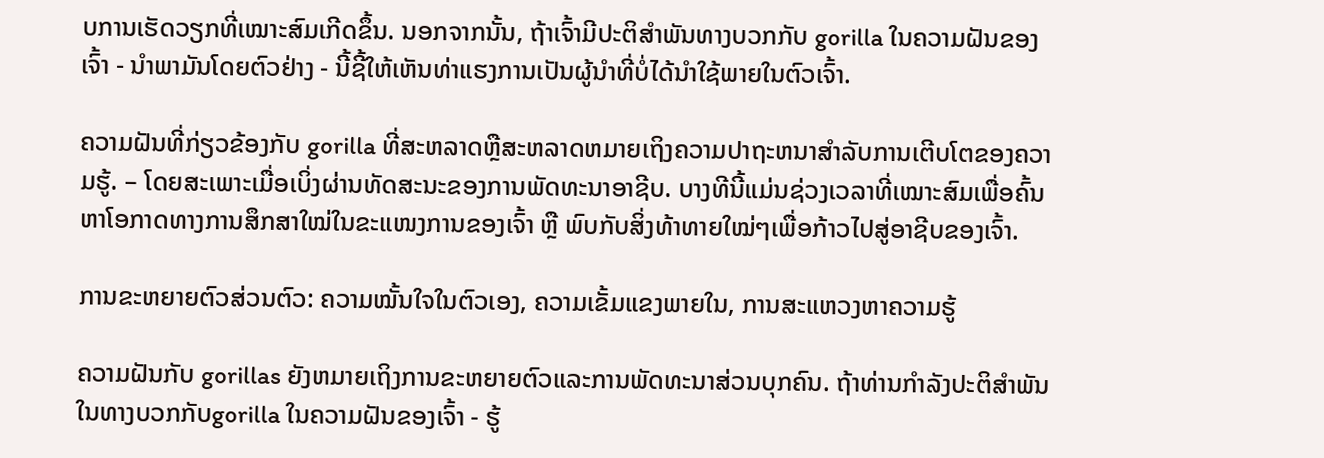ບການເຮັດວຽກທີ່ເໝາະສົມເກີດຂຶ້ນ. ນອກຈາກນັ້ນ, ຖ້າເຈົ້າມີປະຕິສຳພັນທາງບວກກັບ gorilla ໃນຄວາມຝັນຂອງເຈົ້າ - ນໍາພາມັນໂດຍຕົວຢ່າງ - ນີ້ຊີ້ໃຫ້ເຫັນທ່າແຮງການເປັນຜູ້ນໍາທີ່ບໍ່ໄດ້ນໍາໃຊ້ພາຍໃນຕົວເຈົ້າ.

ຄວາມຝັນທີ່ກ່ຽວຂ້ອງກັບ gorilla ທີ່ສະຫລາດຫຼືສະຫລາດຫມາຍເຖິງຄວາມປາຖະຫນາສໍາລັບການເຕີບໂຕຂອງຄວາມຮູ້. – ໂດຍສະເພາະເມື່ອເບິ່ງຜ່ານທັດສະນະຂອງການພັດທະນາອາຊີບ. ບາງທີນີ້ແມ່ນຊ່ວງເວລາທີ່ເໝາະສົມເພື່ອຄົ້ນຫາໂອກາດທາງການສຶກສາໃໝ່ໃນຂະແໜງການຂອງເຈົ້າ ຫຼື ພົບກັບສິ່ງທ້າທາຍໃໝ່ໆເພື່ອກ້າວໄປສູ່ອາຊີບຂອງເຈົ້າ.

ການຂະຫຍາຍຕົວສ່ວນຕົວ: ຄວາມໝັ້ນໃຈໃນຕົວເອງ, ຄວາມເຂັ້ມແຂງພາຍໃນ, ການສະແຫວງຫາຄວາມຮູ້

ຄວາມຝັນກັບ gorillas ຍັງຫມາຍເຖິງການຂະຫຍາຍຕົວແລະການພັດທະນາສ່ວນບຸກຄົນ. ຖ້າທ່ານກໍາລັງປະຕິສໍາພັນໃນທາງບວກກັບgorilla ໃນຄວາມຝັນຂອງເຈົ້າ - ຮູ້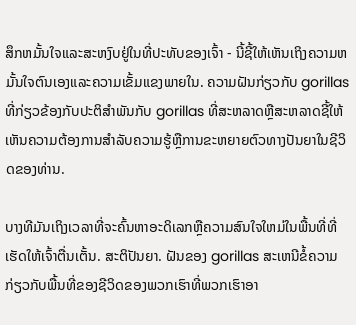ສຶກຫມັ້ນໃຈແລະສະຫງົບຢູ່ໃນທີ່ປະທັບຂອງເຈົ້າ - ນີ້ຊີ້ໃຫ້ເຫັນເຖິງຄວາມຫມັ້ນໃຈຕົນເອງແລະຄວາມເຂັ້ມແຂງພາຍໃນ. ຄວາມຝັນກ່ຽວກັບ gorillas ທີ່ກ່ຽວຂ້ອງກັບປະຕິສໍາພັນກັບ gorillas ທີ່ສະຫລາດຫຼືສະຫລາດຊີ້ໃຫ້ເຫັນຄວາມຕ້ອງການສໍາລັບຄວາມຮູ້ຫຼືການຂະຫຍາຍຕົວທາງປັນຍາໃນຊີວິດຂອງທ່ານ.

ບາງທີມັນເຖິງເວລາທີ່ຈະຄົ້ນຫາອະດິເລກຫຼືຄວາມສົນໃຈໃຫມ່ໃນພື້ນທີ່ທີ່ເຮັດໃຫ້ເຈົ້າຕື່ນເຕັ້ນ. ສະຕິປັນຍາ. ຝັນຂອງ gorillas ສະເຫນີຂໍ້ຄວາມກ່ຽວກັບພື້ນທີ່ຂອງຊີວິດຂອງພວກເຮົາທີ່ພວກເຮົາອາ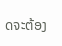ດຈະຕ້ອງ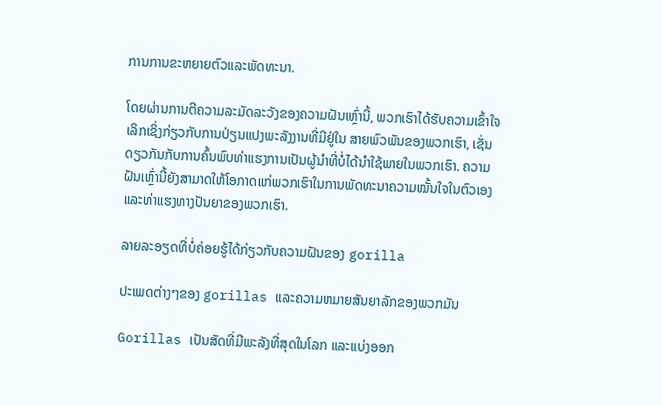ການການຂະຫຍາຍຕົວແລະພັດທະນາ.

ໂດຍຜ່ານການຕີຄວາມລະມັດລະວັງຂອງຄວາມຝັນເຫຼົ່ານີ້, ພວກເຮົາໄດ້ຮັບຄວາມເຂົ້າໃຈເລິກເຊິ່ງກ່ຽວກັບການປ່ຽນແປງພະລັງງານທີ່ມີຢູ່ໃນ ສາຍພົວພັນຂອງພວກເຮົາ, ເຊັ່ນດຽວກັນກັບການຄົ້ນພົບທ່າແຮງການເປັນຜູ້ນໍາທີ່ບໍ່ໄດ້ນໍາໃຊ້ພາຍໃນພວກເຮົາ. ຄວາມຝັນເຫຼົ່ານີ້ຍັງສາມາດໃຫ້ໂອກາດແກ່ພວກເຮົາໃນການພັດທະນາຄວາມໝັ້ນໃຈໃນຕົວເອງ ແລະທ່າແຮງທາງປັນຍາຂອງພວກເຮົາ.

ລາຍລະອຽດທີ່ບໍ່ຄ່ອຍຮູ້ໄດ້ກ່ຽວກັບຄວາມຝັນຂອງ gorilla

ປະເພດຕ່າງໆຂອງ gorillas ແລະຄວາມຫມາຍສັນຍາລັກຂອງພວກມັນ

Gorillas ເປັນສັດທີ່ມີພະລັງທີ່ສຸດໃນໂລກ ແລະແບ່ງອອກ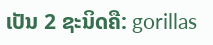ເປັນ 2 ຊະນິດຄື: gorillas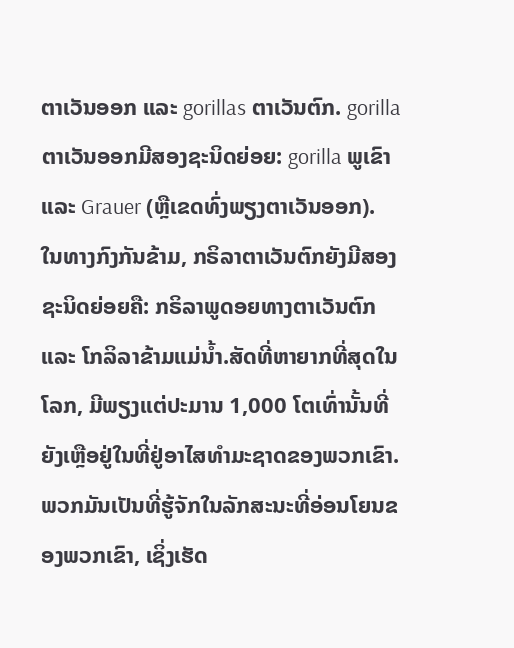ຕາເວັນອອກ ແລະ gorillas ຕາເວັນຕົກ. gorilla ຕາເວັນອອກມີສອງຊະນິດຍ່ອຍ: gorilla ພູເຂົາແລະ Grauer (ຫຼືເຂດທົ່ງພຽງຕາເວັນອອກ). ໃນທາງກົງກັນຂ້າມ, ກຣິລາຕາເວັນຕົກຍັງມີສອງຊະນິດຍ່ອຍຄື: ກຣິລາພູດອຍທາງຕາເວັນຕົກ ແລະ ໂກລິລາຂ້າມແມ່ນ້ຳ.ສັດທີ່ຫາຍາກທີ່ສຸດໃນໂລກ, ມີພຽງແຕ່ປະມານ 1,000 ໂຕເທົ່ານັ້ນທີ່ຍັງເຫຼືອຢູ່ໃນທີ່ຢູ່ອາໄສທໍາມະຊາດຂອງພວກເຂົາ. ພວກມັນເປັນທີ່ຮູ້ຈັກໃນລັກສະນະທີ່ອ່ອນໂຍນຂອງພວກເຂົາ, ເຊິ່ງເຮັດ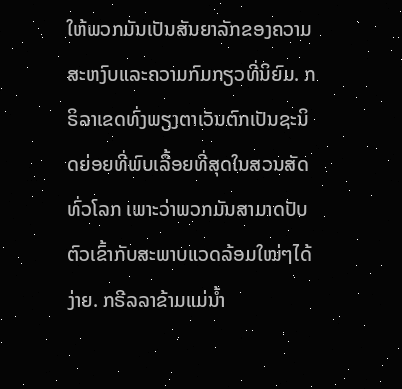ໃຫ້ພວກມັນເປັນສັນຍາລັກຂອງຄວາມສະຫງົບແລະຄວາມກົມກຽວທີ່ນິຍົມ. ກຣິລາເຂດທົ່ງພຽງຕາເວັນຕົກເປັນຊະນິດຍ່ອຍທີ່ພົບເລື້ອຍທີ່ສຸດໃນສວນສັດທົ່ວໂລກ ເພາະວ່າພວກມັນສາມາດປັບຕົວເຂົ້າກັບສະພາບແວດລ້ອມໃໝ່ໆໄດ້ງ່າຍ. ກຣີລລາຂ້າມແມ່ນ້ຳ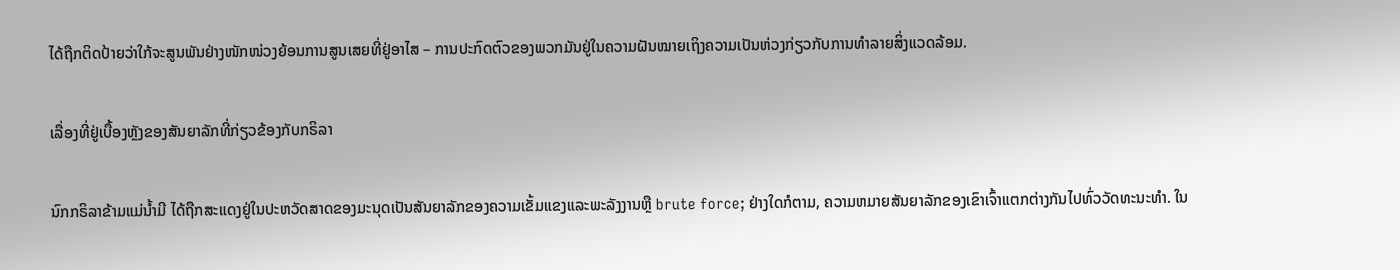ໄດ້ຖືກຕິດປ້າຍວ່າໃກ້ຈະສູນພັນຢ່າງໜັກໜ່ວງຍ້ອນການສູນເສຍທີ່ຢູ່ອາໄສ – ການປະກົດຕົວຂອງພວກມັນຢູ່ໃນຄວາມຝັນໝາຍເຖິງຄວາມເປັນຫ່ວງກ່ຽວກັບການທຳລາຍສິ່ງແວດລ້ອມ.

ເລື່ອງທີ່ຢູ່ເບື້ອງຫຼັງຂອງສັນຍາລັກທີ່ກ່ຽວຂ້ອງກັບກຣິລາ

ນົກກຣິລາຂ້າມແມ່ນ້ຳມີ ໄດ້ຖືກສະແດງຢູ່ໃນປະຫວັດສາດຂອງມະນຸດເປັນສັນຍາລັກຂອງຄວາມເຂັ້ມແຂງແລະພະລັງງານຫຼື brute force; ຢ່າງໃດກໍຕາມ, ຄວາມຫມາຍສັນຍາລັກຂອງເຂົາເຈົ້າແຕກຕ່າງກັນໄປທົ່ວວັດທະນະທໍາ. ໃນ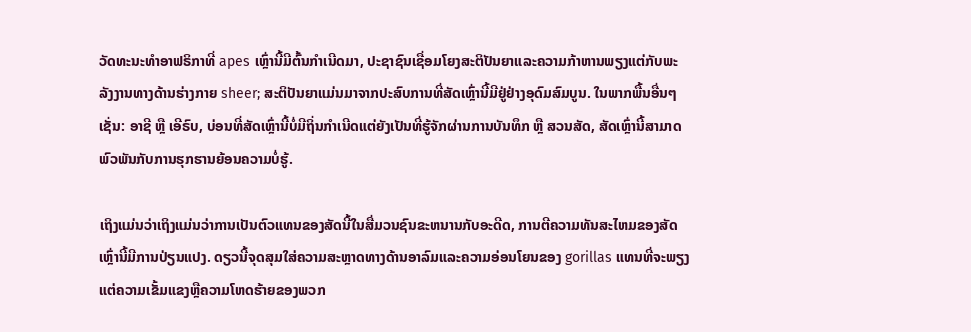ວັດທະນະທໍາອາຟຣິກາທີ່ apes ເຫຼົ່ານີ້ມີຕົ້ນກໍາເນີດມາ, ປະຊາຊົນເຊື່ອມໂຍງສະຕິປັນຍາແລະຄວາມກ້າຫານພຽງແຕ່ກັບພະລັງງານທາງດ້ານຮ່າງກາຍ sheer; ສະຕິປັນຍາແມ່ນມາຈາກປະສົບການທີ່ສັດເຫຼົ່ານີ້ມີຢູ່ຢ່າງອຸດົມສົມບູນ. ໃນພາກພື້ນອື່ນໆ ເຊັ່ນ: ອາຊີ ຫຼື ເອີຣົບ, ບ່ອນທີ່ສັດເຫຼົ່ານີ້ບໍ່ມີຖິ່ນກຳເນີດແຕ່ຍັງເປັນທີ່ຮູ້ຈັກຜ່ານການບັນທຶກ ຫຼື ສວນສັດ, ສັດເຫຼົ່ານີ້ສາມາດພົວພັນກັບການຮຸກຮານຍ້ອນຄວາມບໍ່ຮູ້.

ເຖິງແມ່ນວ່າເຖິງແມ່ນວ່າການເປັນຕົວແທນຂອງສັດນີ້ໃນສື່ມວນຊົນຂະຫນານກັບອະດີດ, ການຕີຄວາມທັນສະໄຫມຂອງສັດເຫຼົ່ານີ້ມີການປ່ຽນແປງ. ດຽວນີ້ຈຸດສຸມໃສ່ຄວາມສະຫຼາດທາງດ້ານອາລົມແລະຄວາມອ່ອນໂຍນຂອງ gorillas ແທນທີ່ຈະພຽງແຕ່ຄວາມເຂັ້ມແຂງຫຼືຄວາມໂຫດຮ້າຍຂອງພວກ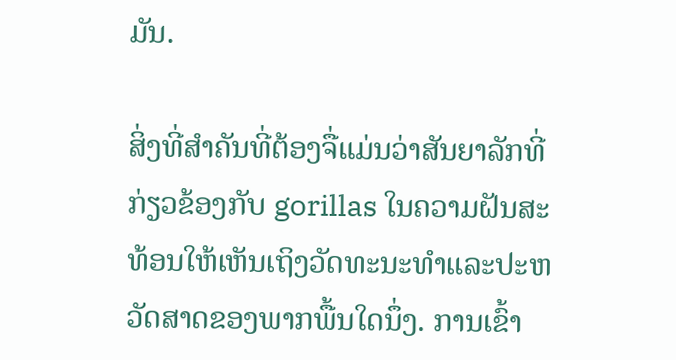ມັນ.

ສິ່ງທີ່ສໍາຄັນທີ່ຕ້ອງຈື່ແມ່ນວ່າສັນຍາລັກທີ່ກ່ຽວຂ້ອງກັບ gorillas ໃນຄວາມຝັນສະທ້ອນໃຫ້ເຫັນເຖິງວັດທະນະທໍາແລະປະຫວັດສາດຂອງພາກພື້ນໃດນຶ່ງ. ການເຂົ້າ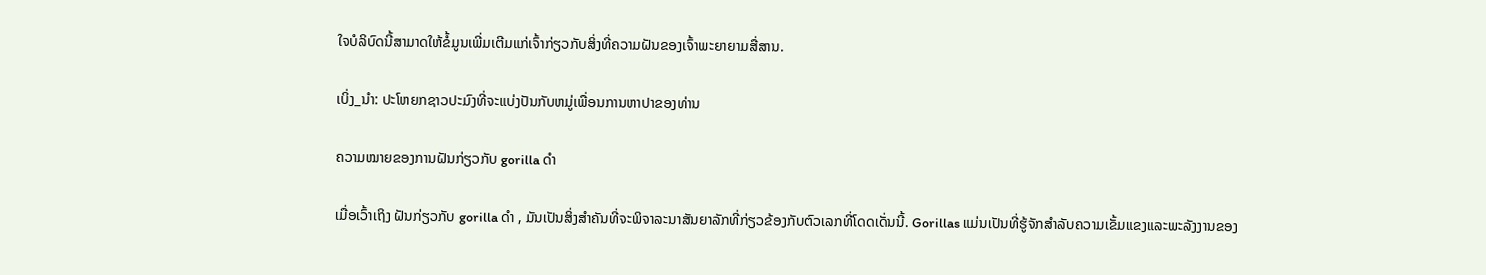ໃຈບໍລິບົດນີ້ສາມາດໃຫ້ຂໍ້ມູນເພີ່ມເຕີມແກ່ເຈົ້າກ່ຽວກັບສິ່ງທີ່ຄວາມຝັນຂອງເຈົ້າພະຍາຍາມສື່ສານ.

ເບິ່ງ_ນຳ: ປະໂຫຍກຊາວປະມົງທີ່ຈະແບ່ງປັນກັບຫມູ່ເພື່ອນການຫາປາຂອງທ່ານ

ຄວາມໝາຍຂອງການຝັນກ່ຽວກັບ gorilla ດຳ

ເມື່ອເວົ້າເຖິງ ຝັນກ່ຽວກັບ gorilla ດຳ , ມັນເປັນສິ່ງສໍາຄັນທີ່ຈະພິຈາລະນາສັນຍາລັກທີ່ກ່ຽວຂ້ອງກັບຕົວເລກທີ່ໂດດເດັ່ນນີ້. Gorillas ແມ່ນເປັນທີ່ຮູ້ຈັກສໍາລັບຄວາມເຂັ້ມແຂງແລະພະລັງງານຂອງ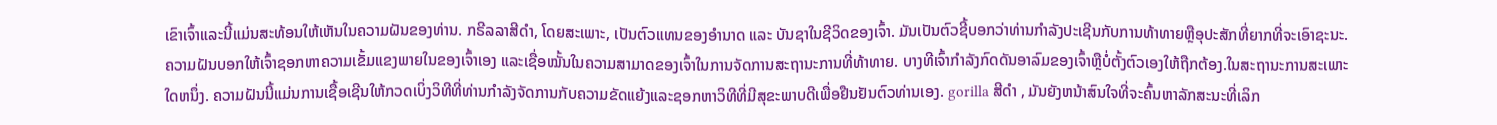ເຂົາເຈົ້າແລະນີ້ແມ່ນສະທ້ອນໃຫ້ເຫັນໃນຄວາມຝັນຂອງທ່ານ. ກຣີລລາສີດຳ, ໂດຍສະເພາະ, ເປັນຕົວແທນຂອງອຳນາດ ແລະ ບັນຊາໃນຊີວິດຂອງເຈົ້າ. ມັນເປັນຕົວຊີ້ບອກວ່າທ່ານກໍາລັງປະເຊີນກັບການທ້າທາຍຫຼືອຸປະສັກທີ່ຍາກທີ່ຈະເອົາຊະນະ. ຄວາມຝັນບອກໃຫ້ເຈົ້າຊອກຫາຄວາມເຂັ້ມແຂງພາຍໃນຂອງເຈົ້າເອງ ແລະເຊື່ອໝັ້ນໃນຄວາມສາມາດຂອງເຈົ້າໃນການຈັດການສະຖານະການທີ່ທ້າທາຍ. ບາງທີເຈົ້າກຳລັງກົດດັນອາລົມຂອງເຈົ້າຫຼືບໍ່ຕັ້ງຕົວເອງໃຫ້ຖືກຕ້ອງ.ໃນສະຖານະການສະເພາະໃດຫນຶ່ງ. ຄວາມຝັນນີ້ແມ່ນການເຊື້ອເຊີນໃຫ້ກວດເບິ່ງວິທີທີ່ທ່ານກໍາລັງຈັດການກັບຄວາມຂັດແຍ້ງແລະຊອກຫາວິທີທີ່ມີສຸຂະພາບດີເພື່ອຢືນຢັນຕົວທ່ານເອງ. gorilla ສີດໍາ , ມັນຍັງຫນ້າສົນໃຈທີ່ຈະຄົ້ນຫາລັກສະນະທີ່ເລິກ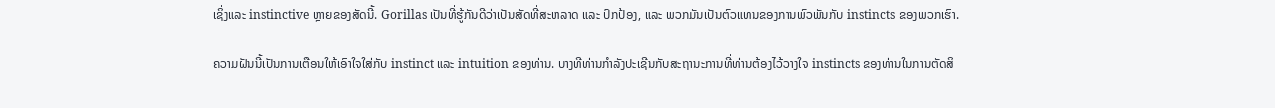ເຊິ່ງແລະ instinctive ຫຼາຍຂອງສັດນີ້. Gorillas ເປັນທີ່ຮູ້ກັນດີວ່າເປັນສັດທີ່ສະຫລາດ ແລະ ປົກປ້ອງ, ແລະ ພວກມັນເປັນຕົວແທນຂອງການພົວພັນກັບ instincts ຂອງພວກເຮົາ.

ຄວາມຝັນນີ້ເປັນການເຕືອນໃຫ້ເອົາໃຈໃສ່ກັບ instinct ແລະ intuition ຂອງທ່ານ. ບາງທີທ່ານກໍາລັງປະເຊີນກັບສະຖານະການທີ່ທ່ານຕ້ອງໄວ້ວາງໃຈ instincts ຂອງທ່ານໃນການຕັດສິ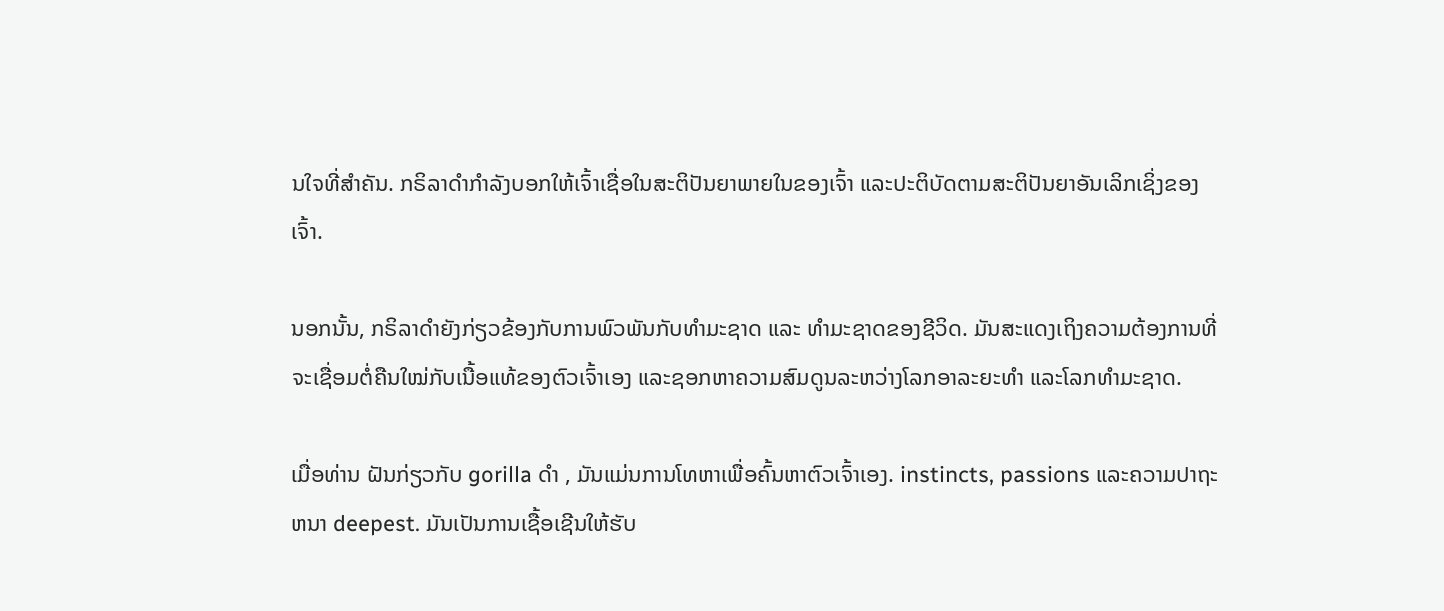ນໃຈທີ່ສໍາຄັນ. ກຣິລາດຳກຳລັງບອກໃຫ້ເຈົ້າເຊື່ອໃນສະຕິປັນຍາພາຍໃນຂອງເຈົ້າ ແລະປະຕິບັດຕາມສະຕິປັນຍາອັນເລິກເຊິ່ງຂອງເຈົ້າ.

ນອກນັ້ນ, ກຣິລາດຳຍັງກ່ຽວຂ້ອງກັບການພົວພັນກັບທຳມະຊາດ ແລະ ທຳມະຊາດຂອງຊີວິດ. ມັນສະແດງເຖິງຄວາມຕ້ອງການທີ່ຈະເຊື່ອມຕໍ່ຄືນໃໝ່ກັບເນື້ອແທ້ຂອງຕົວເຈົ້າເອງ ແລະຊອກຫາຄວາມສົມດູນລະຫວ່າງໂລກອາລະຍະທຳ ແລະໂລກທຳມະຊາດ.

ເມື່ອທ່ານ ຝັນກ່ຽວກັບ gorilla ດຳ , ມັນແມ່ນການໂທຫາເພື່ອຄົ້ນຫາຕົວເຈົ້າເອງ. instincts, passions ແລະຄວາມປາຖະຫນາ deepest. ມັນເປັນການເຊື້ອເຊີນໃຫ້ຮັບ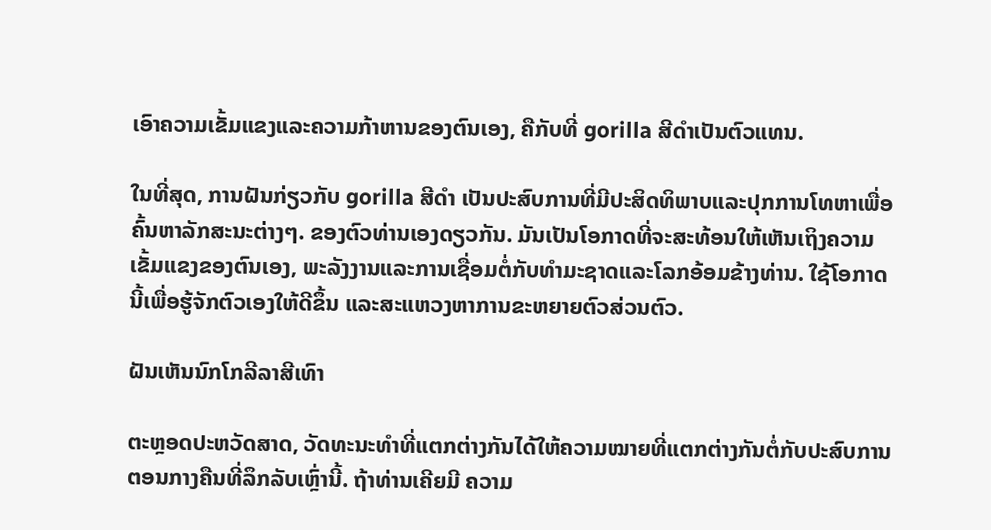ເອົາຄວາມເຂັ້ມແຂງແລະຄວາມກ້າຫານຂອງຕົນເອງ, ຄືກັບທີ່ gorilla ສີດໍາເປັນຕົວແທນ.

ໃນທີ່ສຸດ, ການຝັນກ່ຽວກັບ gorilla ສີດໍາ ເປັນປະສົບການທີ່ມີປະສິດທິພາບແລະປຸກການໂທຫາເພື່ອຄົ້ນຫາລັກສະນະຕ່າງໆ. ຂອງຕົວທ່ານເອງດຽວກັນ. ມັນເປັນໂອກາດທີ່ຈະສະທ້ອນໃຫ້ເຫັນເຖິງຄວາມເຂັ້ມແຂງຂອງຕົນເອງ, ພະລັງງານແລະການເຊື່ອມຕໍ່ກັບທໍາມະຊາດແລະໂລກອ້ອມຂ້າງທ່ານ. ໃຊ້ໂອກາດນີ້ເພື່ອຮູ້ຈັກຕົວເອງໃຫ້ດີຂຶ້ນ ແລະສະແຫວງຫາການຂະຫຍາຍຕົວສ່ວນຕົວ.

ຝັນເຫັນນົກໂກລີລາສີເທົາ

ຕະຫຼອດປະຫວັດສາດ, ວັດທະນະທໍາທີ່ແຕກຕ່າງກັນໄດ້ໃຫ້ຄວາມໝາຍທີ່ແຕກຕ່າງກັນຕໍ່ກັບປະສົບການຕອນກາງຄືນທີ່ລຶກລັບເຫຼົ່ານີ້. ຖ້າທ່ານເຄີຍມີ ຄວາມ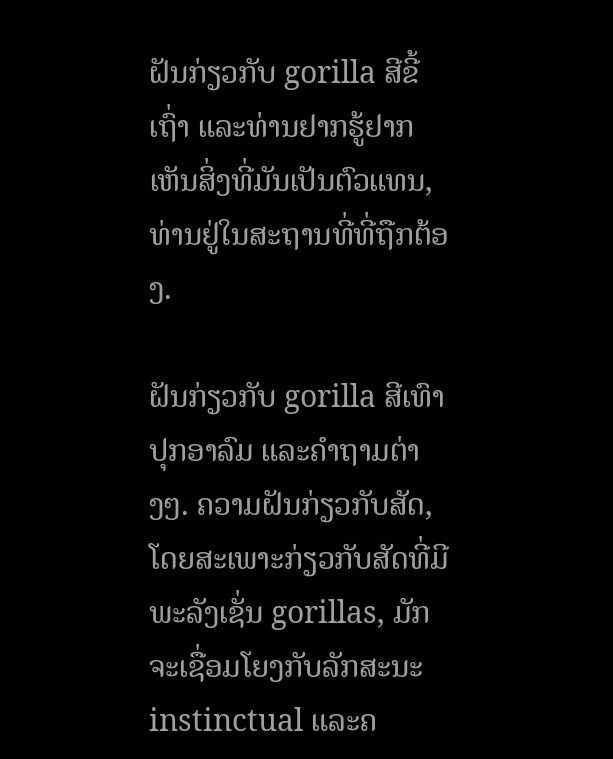ຝັນກ່ຽວກັບ gorilla ສີຂີ້ເຖົ່າ ແລະທ່ານຢາກຮູ້ຢາກເຫັນສິ່ງທີ່ມັນເປັນຕົວແທນ, ທ່ານຢູ່ໃນສະຖານທີ່ທີ່ຖືກຕ້ອງ.

ຝັນກ່ຽວກັບ gorilla ສີເທົາ ປຸກອາລົມ ແລະຄຳຖາມຕ່າງໆ. ຄວາມຝັນກ່ຽວກັບສັດ, ໂດຍສະເພາະກ່ຽວກັບສັດທີ່ມີພະລັງເຊັ່ນ gorillas, ມັກຈະເຊື່ອມໂຍງກັບລັກສະນະ instinctual ແລະຄ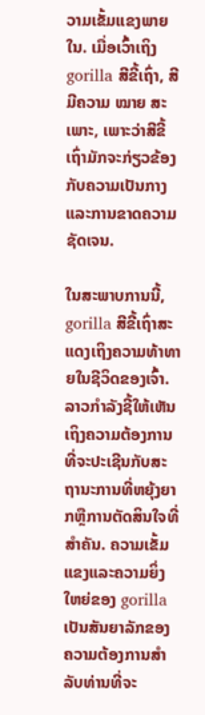ວາມເຂັ້ມແຂງພາຍໃນ. ເມື່ອເວົ້າເຖິງ gorilla ສີຂີ້ເຖົ່າ, ສີມີຄວາມ ໝາຍ ສະເພາະ, ເພາະວ່າສີຂີ້ເຖົ່າມັກຈະກ່ຽວຂ້ອງກັບຄວາມເປັນກາງແລະການຂາດຄວາມຊັດເຈນ.

ໃນສະພາບການນີ້, gorilla ສີຂີ້ເຖົ່າສະແດງເຖິງຄວາມທ້າທາຍໃນຊີວິດຂອງເຈົ້າ. ລາວກໍາລັງຊີ້ໃຫ້ເຫັນເຖິງຄວາມຕ້ອງການທີ່ຈະປະເຊີນກັບສະຖານະການທີ່ຫຍຸ້ງຍາກຫຼືການຕັດສິນໃຈທີ່ສໍາຄັນ. ຄວາມເຂັ້ມແຂງແລະຄວາມຍິ່ງໃຫຍ່ຂອງ gorilla ເປັນສັນຍາລັກຂອງຄວາມຕ້ອງການສໍາລັບທ່ານທີ່ຈະ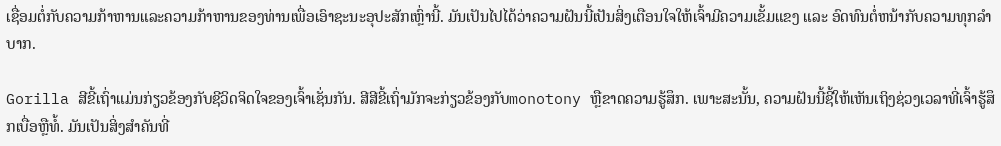ເຊື່ອມຕໍ່ກັບຄວາມກ້າຫານແລະຄວາມກ້າຫານຂອງທ່ານເພື່ອເອົາຊະນະອຸປະສັກເຫຼົ່ານີ້. ມັນເປັນໄປໄດ້ວ່າຄວາມຝັນນີ້ເປັນສິ່ງເຕືອນໃຈໃຫ້ເຈົ້າມີຄວາມເຂັ້ມແຂງ ແລະ ອົດທົນຕໍ່ຫນ້າກັບຄວາມທຸກລໍາບາກ.

Gorilla ສີຂີ້ເຖົ່າແມ່ນກ່ຽວຂ້ອງກັບຊີວິດຈິດໃຈຂອງເຈົ້າເຊັ່ນກັນ. ສີສີຂີ້ເຖົ່າມັກຈະກ່ຽວຂ້ອງກັບmonotony ຫຼືຂາດຄວາມຮູ້ສຶກ. ເພາະສະນັ້ນ, ຄວາມຝັນນີ້ຊີ້ໃຫ້ເຫັນເຖິງຊ່ວງເວລາທີ່ເຈົ້າຮູ້ສຶກເບື່ອຫຼືທໍ້. ມັນເປັນສິ່ງສໍາຄັນທີ່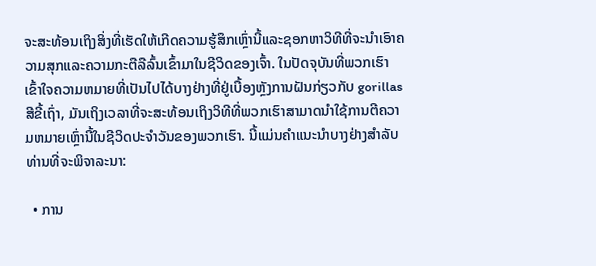ຈະສະທ້ອນເຖິງສິ່ງທີ່ເຮັດໃຫ້ເກີດຄວາມຮູ້ສຶກເຫຼົ່ານີ້ແລະຊອກຫາວິທີທີ່ຈະນໍາເອົາຄວາມສຸກແລະຄວາມກະຕືລືລົ້ນເຂົ້າມາໃນຊີວິດຂອງເຈົ້າ. ໃນປັດຈຸບັນທີ່ພວກເຮົາເຂົ້າໃຈຄວາມຫມາຍທີ່ເປັນໄປໄດ້ບາງຢ່າງທີ່ຢູ່ເບື້ອງຫຼັງການຝັນກ່ຽວກັບ gorillas ສີຂີ້ເຖົ່າ, ມັນເຖິງເວລາທີ່ຈະສະທ້ອນເຖິງວິທີທີ່ພວກເຮົາສາມາດນໍາໃຊ້ການຕີຄວາມຫມາຍເຫຼົ່ານີ້ໃນຊີວິດປະຈໍາວັນຂອງພວກເຮົາ. ນີ້ແມ່ນຄໍາແນະນໍາບາງຢ່າງສໍາລັບທ່ານທີ່ຈະພິຈາລະນາ:

  • ການ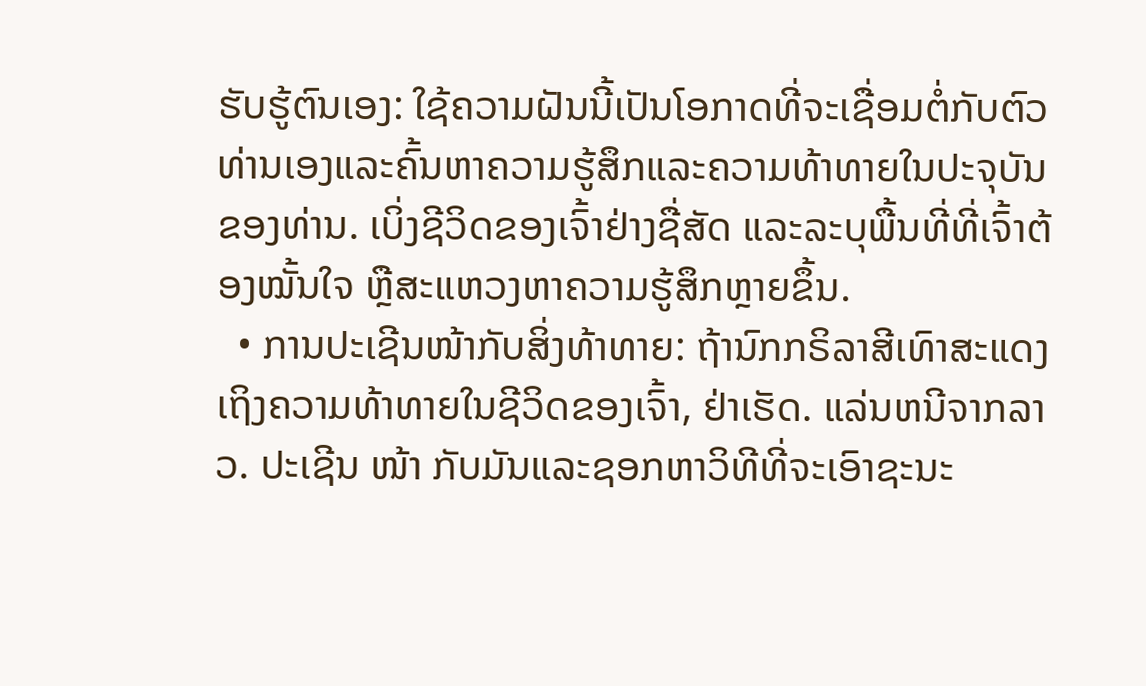ຮັບຮູ້ຕົນເອງ: ໃຊ້ຄວາມຝັນນີ້ເປັນໂອກາດທີ່ຈະເຊື່ອມຕໍ່ກັບຕົວທ່ານເອງແລະຄົ້ນຫາຄວາມຮູ້ສຶກແລະຄວາມທ້າທາຍໃນປະຈຸບັນຂອງທ່ານ. ເບິ່ງຊີວິດຂອງເຈົ້າຢ່າງຊື່ສັດ ແລະລະບຸພື້ນທີ່ທີ່ເຈົ້າຕ້ອງໝັ້ນໃຈ ຫຼືສະແຫວງຫາຄວາມຮູ້ສຶກຫຼາຍຂຶ້ນ.
  • ການປະເຊີນໜ້າກັບສິ່ງທ້າທາຍ: ຖ້ານົກກຣິລາສີເທົາສະແດງເຖິງຄວາມທ້າທາຍໃນຊີວິດຂອງເຈົ້າ, ຢ່າເຮັດ. ແລ່ນຫນີຈາກລາວ. ປະເຊີນ ໜ້າ ກັບມັນແລະຊອກຫາວິທີທີ່ຈະເອົາຊະນະ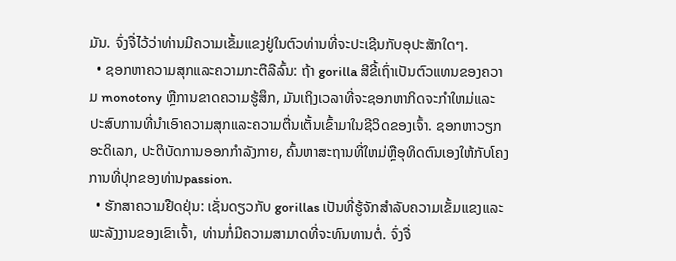ມັນ. ຈົ່ງຈື່ໄວ້ວ່າທ່ານມີຄວາມເຂັ້ມແຂງຢູ່ໃນຕົວທ່ານທີ່ຈະປະເຊີນກັບອຸປະສັກໃດໆ.
  • ຊອກຫາຄວາມສຸກແລະຄວາມກະຕືລືລົ້ນ: ຖ້າ gorilla ສີຂີ້ເຖົ່າເປັນຕົວແທນຂອງຄວາມ monotony ຫຼືການຂາດຄວາມຮູ້ສຶກ, ມັນເຖິງເວລາທີ່ຈະຊອກຫາກິດຈະກໍາໃຫມ່ແລະ ປະສົບການທີ່ນໍາເອົາຄວາມສຸກແລະຄວາມຕື່ນເຕັ້ນເຂົ້າມາໃນຊີວິດຂອງເຈົ້າ. ຊອກຫາວຽກອະດິເລກ, ປະຕິບັດການອອກກໍາລັງກາຍ, ຄົ້ນຫາສະຖານທີ່ໃຫມ່ຫຼືອຸທິດຕົນເອງໃຫ້ກັບໂຄງການທີ່ປຸກຂອງທ່ານpassion.
  • ຮັກສາຄວາມຢືດຢຸ່ນ: ເຊັ່ນດຽວກັບ gorillas ເປັນທີ່ຮູ້ຈັກສໍາລັບຄວາມເຂັ້ມແຂງແລະພະລັງງານຂອງເຂົາເຈົ້າ, ທ່ານກໍ່ມີຄວາມສາມາດທີ່ຈະທົນທານຕໍ່. ຈົ່ງຈື່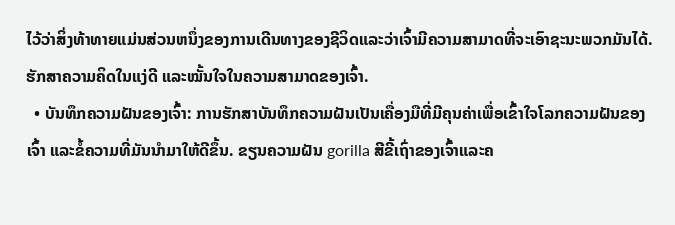ໄວ້ວ່າສິ່ງທ້າທາຍແມ່ນສ່ວນຫນຶ່ງຂອງການເດີນທາງຂອງຊີວິດແລະວ່າເຈົ້າມີຄວາມສາມາດທີ່ຈະເອົາຊະນະພວກມັນໄດ້. ຮັກສາຄວາມຄິດໃນແງ່ດີ ແລະໝັ້ນໃຈໃນຄວາມສາມາດຂອງເຈົ້າ.
  • ບັນທຶກຄວາມຝັນຂອງເຈົ້າ: ການຮັກສາບັນທຶກຄວາມຝັນເປັນເຄື່ອງມືທີ່ມີຄຸນຄ່າເພື່ອເຂົ້າໃຈໂລກຄວາມຝັນຂອງເຈົ້າ ແລະຂໍ້ຄວາມທີ່ມັນນໍາມາໃຫ້ດີຂຶ້ນ. ຂຽນຄວາມຝັນ gorilla ສີຂີ້ເຖົ່າຂອງເຈົ້າແລະຄ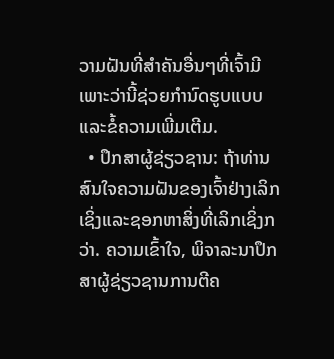ວາມຝັນທີ່ສໍາຄັນອື່ນໆທີ່ເຈົ້າມີເພາະວ່ານີ້ຊ່ວຍກໍານົດຮູບແບບແລະຂໍ້ຄວາມເພີ່ມເຕີມ.
  • ປຶກສາຜູ້ຊ່ຽວຊານ: ຖ້າທ່ານສົນໃຈຄວາມຝັນຂອງເຈົ້າຢ່າງເລິກເຊິ່ງແລະຊອກຫາສິ່ງທີ່ເລິກເຊິ່ງກວ່າ. ຄວາມເຂົ້າໃຈ, ພິຈາລະນາປຶກສາຜູ້ຊ່ຽວຊານການຕີຄ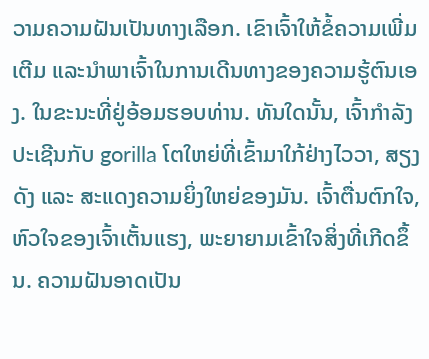ວາມຄວາມຝັນເປັນທາງເລືອກ. ເຂົາເຈົ້າໃຫ້ຂໍ້ຄວາມເພີ່ມເຕີມ ແລະນໍາພາເຈົ້າໃນການເດີນທາງຂອງຄວາມຮູ້ຕົນເອງ. ໃນຂະນະທີ່ຢູ່ອ້ອມຮອບທ່ານ. ທັນໃດນັ້ນ, ເຈົ້າກຳລັງປະເຊີນກັບ gorilla ໂຕໃຫຍ່ທີ່ເຂົ້າມາໃກ້ຢ່າງໄວວາ, ສຽງດັງ ແລະ ສະແດງຄວາມຍິ່ງໃຫຍ່ຂອງມັນ. ເຈົ້າຕື່ນຕົກໃຈ, ຫົວໃຈຂອງເຈົ້າເຕັ້ນແຮງ, ພະຍາຍາມເຂົ້າໃຈສິ່ງທີ່ເກີດຂຶ້ນ. ຄວາມຝັນອາດເປັນ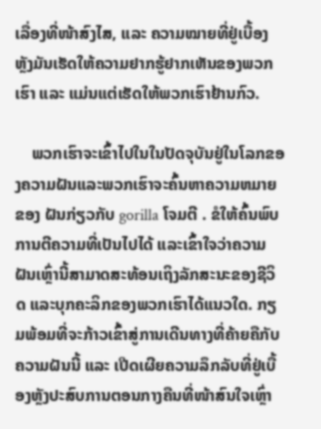ເລື່ອງທີ່ໜ້າສົງໄສ, ແລະ ຄວາມໝາຍທີ່ຢູ່ເບື້ອງຫຼັງມັນເຮັດໃຫ້ຄວາມຢາກຮູ້ຢາກເຫັນຂອງພວກເຮົາ ແລະ ແມ່ນແຕ່ເຮັດໃຫ້ພວກເຮົາຢ້ານກົວ.

    ພວກເຮົາຈະເຂົ້າໄປໃນໃນປັດຈຸບັນຢູ່ໃນໂລກຂອງຄວາມຝັນແລະພວກເຮົາຈະຄົ້ນຫາຄວາມຫມາຍຂອງ ຝັນກ່ຽວກັບ gorilla ໂຈມຕີ . ຂໍໃຫ້ຄົ້ນພົບການຕີຄວາມທີ່ເປັນໄປໄດ້ ແລະເຂົ້າໃຈວ່າຄວາມຝັນເຫຼົ່ານີ້ສາມາດສະທ້ອນເຖິງລັກສະນະຂອງຊີວິດ ແລະບຸກຄະລິກຂອງພວກເຮົາໄດ້ແນວໃດ. ກຽມພ້ອມທີ່ຈະກ້າວເຂົ້າສູ່ການເດີນທາງທີ່ຄ້າຍຄືກັບຄວາມຝັນນີ້ ແລະ ເປີດເຜີຍຄວາມລຶກລັບທີ່ຢູ່ເບື້ອງຫຼັງປະສົບການຕອນກາງຄືນທີ່ໜ້າສົນໃຈເຫຼົ່າ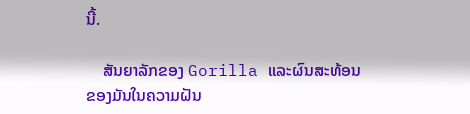ນີ້.

    ສັນຍາລັກຂອງ Gorilla ແລະຜົນສະທ້ອນຂອງມັນໃນຄວາມຝັນ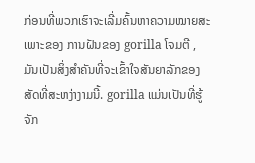ກ່ອນທີ່ພວກເຮົາຈະເລີ່ມຄົ້ນຫາຄວາມໝາຍສະເພາະຂອງ ການຝັນຂອງ gorilla ໂຈມຕີ , ມັນເປັນສິ່ງສໍາຄັນທີ່ຈະເຂົ້າໃຈສັນຍາລັກຂອງສັດທີ່ສະຫງ່າງາມນີ້. gorilla ແມ່ນເປັນທີ່ຮູ້ຈັກ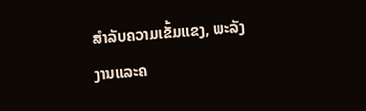ສໍາລັບຄວາມເຂັ້ມແຂງ, ພະລັງງານແລະຄ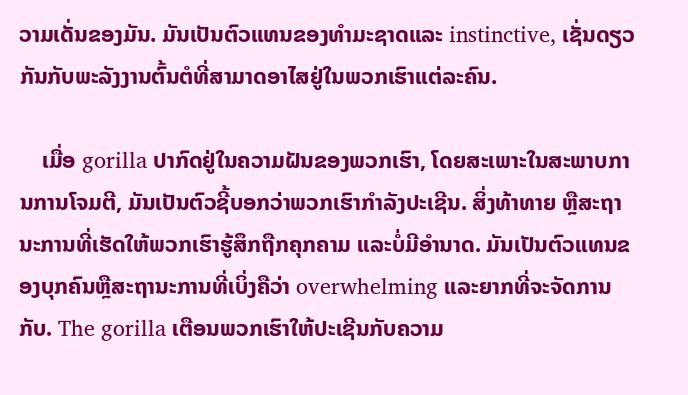ວາມເດັ່ນຂອງມັນ. ມັນເປັນຕົວແທນຂອງທໍາມະຊາດແລະ instinctive, ເຊັ່ນດຽວກັນກັບພະລັງງານຕົ້ນຕໍທີ່ສາມາດອາໄສຢູ່ໃນພວກເຮົາແຕ່ລະຄົນ.

    ເມື່ອ gorilla ປາກົດຢູ່ໃນຄວາມຝັນຂອງພວກເຮົາ, ໂດຍສະເພາະໃນສະພາບການການໂຈມຕີ, ມັນເປັນຕົວຊີ້ບອກວ່າພວກເຮົາກໍາລັງປະເຊີນ. ສິ່ງທ້າທາຍ ຫຼືສະຖານະການທີ່ເຮັດໃຫ້ພວກເຮົາຮູ້ສຶກຖືກຄຸກຄາມ ແລະບໍ່ມີອຳນາດ. ມັນເປັນຕົວແທນຂອງບຸກຄົນຫຼືສະຖານະການທີ່ເບິ່ງຄືວ່າ overwhelming ແລະຍາກທີ່ຈະຈັດການກັບ. The gorilla ເຕືອນພວກເຮົາໃຫ້ປະເຊີນກັບຄວາມ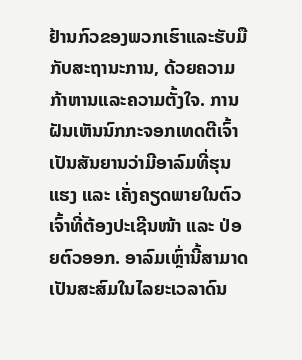ຢ້ານກົວຂອງພວກເຮົາແລະຮັບມືກັບສະຖານະການ, ດ້ວຍຄວາມກ້າຫານແລະຄວາມຕັ້ງໃຈ. ການຝັນເຫັນນົກກະຈອກເທດຕີເຈົ້າເປັນສັນຍານວ່າມີອາລົມທີ່ຮຸນແຮງ ແລະ ເຄັ່ງຄຽດພາຍໃນຕົວເຈົ້າທີ່ຕ້ອງປະເຊີນໜ້າ ແລະ ປ່ອຍຕົວອອກ. ອາລົມເຫຼົ່ານີ້ສາມາດເປັນສະສົມໃນໄລຍະເວລາດົນ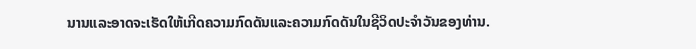ນານແລະອາດຈະເຮັດໃຫ້ເກີດຄວາມກົດດັນແລະຄວາມກົດດັນໃນຊີວິດປະຈໍາວັນຂອງທ່ານ.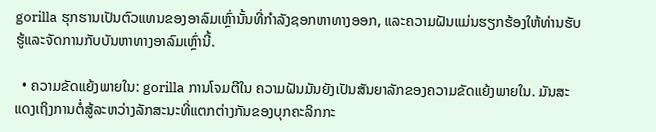gorilla ຮຸກຮານເປັນຕົວແທນຂອງອາລົມເຫຼົ່ານັ້ນທີ່ກໍາລັງຊອກຫາທາງອອກ, ແລະຄວາມຝັນແມ່ນຮຽກຮ້ອງໃຫ້ທ່ານຮັບຮູ້ແລະຈັດການກັບບັນຫາທາງອາລົມເຫຼົ່ານີ້.

  • ຄວາມຂັດແຍ້ງພາຍໃນ: gorilla ການໂຈມຕີໃນ ຄວາມຝັນມັນຍັງເປັນສັນຍາລັກຂອງຄວາມຂັດແຍ້ງພາຍໃນ. ມັນສະແດງເຖິງການຕໍ່ສູ້ລະຫວ່າງລັກສະນະທີ່ແຕກຕ່າງກັນຂອງບຸກຄະລິກກະ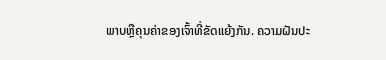ພາບຫຼືຄຸນຄ່າຂອງເຈົ້າທີ່ຂັດແຍ້ງກັນ. ຄວາມຝັນປະ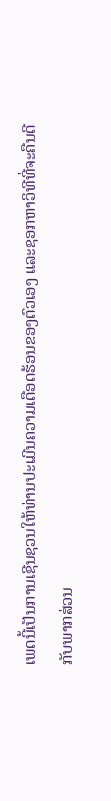ເພດນີ້ເປັນການເຊີນຊວນໃຫ້ທ່ານປະເມີນຄວາມເດືອດຮ້ອນຂອງຕົວເອງ ແລະຊອກຫາວິທີທີ່ຈະຄືນດີກັບພາກສ່ວນ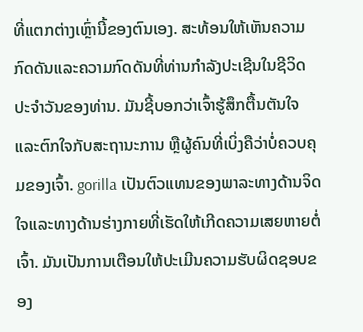ທີ່ແຕກຕ່າງເຫຼົ່ານີ້ຂອງຕົນເອງ. ສະທ້ອນໃຫ້ເຫັນຄວາມກົດດັນແລະຄວາມກົດດັນທີ່ທ່ານກໍາລັງປະເຊີນໃນຊີວິດປະຈໍາວັນຂອງທ່ານ. ມັນຊີ້ບອກວ່າເຈົ້າຮູ້ສຶກຕື້ນຕັນໃຈ ແລະຕົກໃຈກັບສະຖານະການ ຫຼືຜູ້ຄົນທີ່ເບິ່ງຄືວ່າບໍ່ຄວບຄຸມຂອງເຈົ້າ. gorilla ເປັນຕົວແທນຂອງພາລະທາງດ້ານຈິດໃຈແລະທາງດ້ານຮ່າງກາຍທີ່ເຮັດໃຫ້ເກີດຄວາມເສຍຫາຍຕໍ່ເຈົ້າ. ມັນເປັນການເຕືອນໃຫ້ປະເມີນຄວາມຮັບຜິດຊອບຂອງ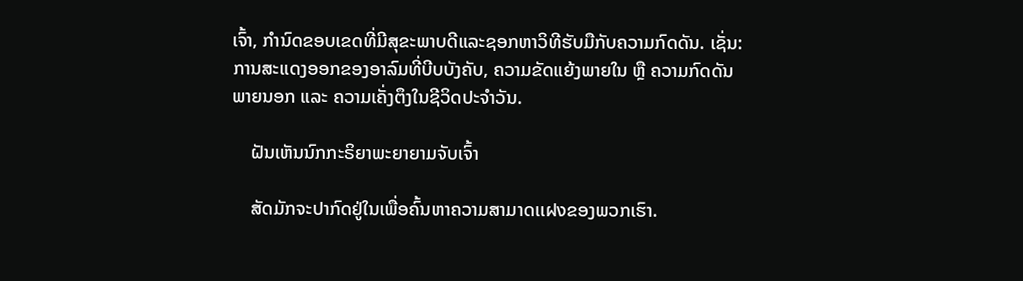ເຈົ້າ, ກໍານົດຂອບເຂດທີ່ມີສຸຂະພາບດີແລະຊອກຫາວິທີຮັບມືກັບຄວາມກົດດັນ. ເຊັ່ນ: ການສະແດງອອກຂອງອາລົມທີ່ບີບບັງຄັບ, ຄວາມຂັດແຍ້ງພາຍໃນ ຫຼື ຄວາມກົດດັນພາຍນອກ ແລະ ຄວາມເຄັ່ງຕຶງໃນຊີວິດປະຈໍາວັນ.

    ຝັນເຫັນນົກກະຣິຍາພະຍາຍາມຈັບເຈົ້າ

    ສັດມັກຈະປາກົດຢູ່ໃນເພື່ອຄົ້ນຫາຄວາມສາມາດแฝงຂອງພວກເຮົາ.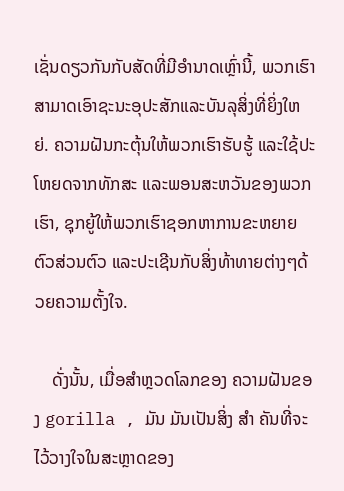ເຊັ່ນດຽວກັນກັບສັດທີ່ມີອໍານາດເຫຼົ່ານີ້, ພວກເຮົາສາມາດເອົາຊະນະອຸປະສັກແລະບັນລຸສິ່ງທີ່ຍິ່ງໃຫຍ່. ຄວາມຝັນກະຕຸ້ນໃຫ້ພວກເຮົາຮັບຮູ້ ແລະໃຊ້ປະໂຫຍດຈາກທັກສະ ແລະພອນສະຫວັນຂອງພວກເຮົາ, ຊຸກຍູ້ໃຫ້ພວກເຮົາຊອກຫາການຂະຫຍາຍຕົວສ່ວນຕົວ ແລະປະເຊີນກັບສິ່ງທ້າທາຍຕ່າງໆດ້ວຍຄວາມຕັ້ງໃຈ.

    ດັ່ງນັ້ນ, ເມື່ອສຳຫຼວດໂລກຂອງ ຄວາມຝັນຂອງ gorilla , ມັນ ມັນເປັນສິ່ງ ສຳ ຄັນທີ່ຈະໄວ້ວາງໃຈໃນສະຫຼາດຂອງ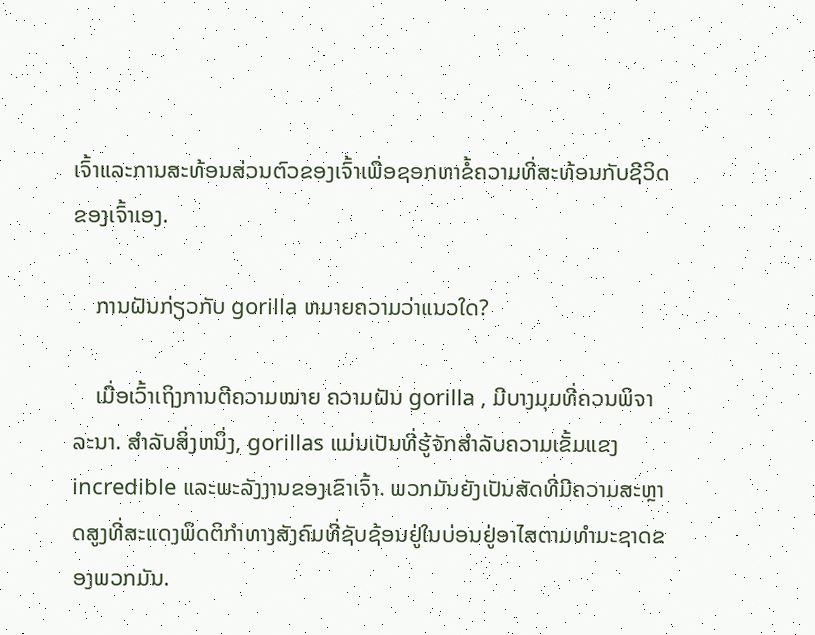ເຈົ້າແລະການສະທ້ອນສ່ວນຕົວຂອງເຈົ້າເພື່ອຊອກຫາຂໍ້ຄວາມທີ່ສະທ້ອນກັບຊີວິດຂອງເຈົ້າເອງ.

    ການຝັນກ່ຽວກັບ gorilla ຫມາຍຄວາມວ່າແນວໃດ?

    ເມື່ອເວົ້າເຖິງການຕີຄວາມໝາຍ ຄວາມຝັນ gorilla , ມີບາງມຸມທີ່ຄວນພິຈາລະນາ. ສໍາລັບສິ່ງຫນຶ່ງ, gorillas ແມ່ນເປັນທີ່ຮູ້ຈັກສໍາລັບຄວາມເຂັ້ມແຂງ incredible ແລະພະລັງງານຂອງເຂົາເຈົ້າ. ພວກມັນຍັງເປັນສັດທີ່ມີຄວາມສະຫຼາດສູງທີ່ສະແດງພຶດຕິກຳທາງສັງຄົມທີ່ຊັບຊ້ອນຢູ່ໃນບ່ອນຢູ່ອາໄສຕາມທຳມະຊາດຂອງພວກມັນ.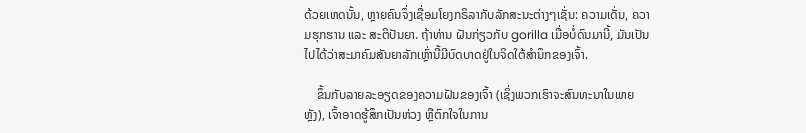ດ້ວຍເຫດນັ້ນ, ຫຼາຍຄົນຈຶ່ງເຊື່ອມໂຍງກຣິລາກັບລັກສະນະຕ່າງໆເຊັ່ນ: ຄວາມເດັ່ນ, ຄວາມຮຸກຮານ ແລະ ສະຕິປັນຍາ. ຖ້າທ່ານ ຝັນກ່ຽວກັບ gorilla ເມື່ອບໍ່ດົນມານີ້, ມັນເປັນໄປໄດ້ວ່າສະມາຄົມສັນຍາລັກເຫຼົ່ານີ້ມີບົດບາດຢູ່ໃນຈິດໃຕ້ສໍານຶກຂອງເຈົ້າ.

    ຂຶ້ນກັບລາຍລະອຽດຂອງຄວາມຝັນຂອງເຈົ້າ (ເຊິ່ງພວກເຮົາຈະສົນທະນາໃນພາຍຫຼັງ), ເຈົ້າອາດຮູ້ສຶກເປັນຫ່ວງ ຫຼືຕົກໃຈໃນການ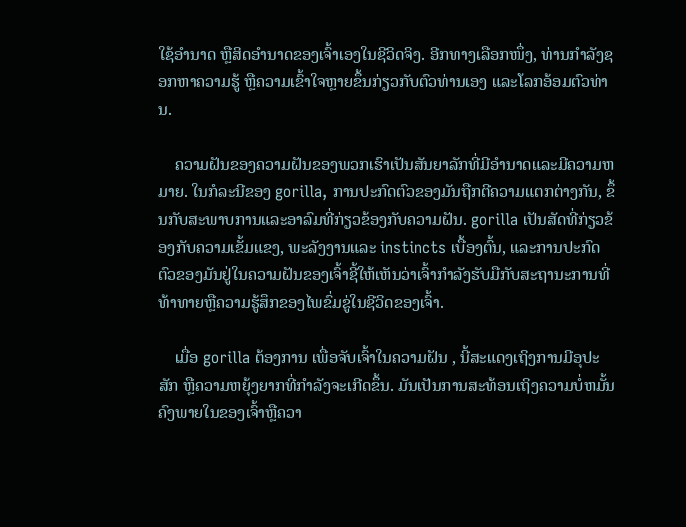ໃຊ້ອຳນາດ ຫຼືສິດອຳນາດຂອງເຈົ້າເອງໃນຊີວິດຈິງ. ອີກທາງເລືອກໜຶ່ງ, ທ່ານກຳລັງຊອກຫາຄວາມຮູ້ ຫຼືຄວາມເຂົ້າໃຈຫຼາຍຂຶ້ນກ່ຽວກັບຕົວທ່ານເອງ ແລະໂລກອ້ອມຕົວທ່ານ.

    ຄວາມຝັນຂອງຄວາມຝັນຂອງພວກເຮົາເປັນສັນຍາລັກທີ່ມີອໍານາດແລະມີຄວາມຫມາຍ. ໃນກໍລະນີຂອງ gorilla, ການປະກົດຕົວຂອງມັນຖືກຕີຄວາມແຕກຕ່າງກັນ, ຂຶ້ນກັບສະພາບການແລະອາລົມທີ່ກ່ຽວຂ້ອງກັບຄວາມຝັນ. gorilla ເປັນສັດທີ່ກ່ຽວຂ້ອງກັບຄວາມເຂັ້ມແຂງ, ພະລັງງານແລະ instincts ເບື້ອງຕົ້ນ, ແລະການປະກົດຕົວຂອງມັນຢູ່ໃນຄວາມຝັນຂອງເຈົ້າຊີ້ໃຫ້ເຫັນວ່າເຈົ້າກໍາລັງຮັບມືກັບສະຖານະການທີ່ທ້າທາຍຫຼືຄວາມຮູ້ສຶກຂອງໄພຂົ່ມຂູ່ໃນຊີວິດຂອງເຈົ້າ.

    ເມື່ອ gorilla ຕ້ອງການ ເພື່ອຈັບເຈົ້າໃນຄວາມຝັນ , ນີ້ສະແດງເຖິງການມີອຸປະສັກ ຫຼືຄວາມຫຍຸ້ງຍາກທີ່ກຳລັງຈະເກີດຂຶ້ນ. ມັນເປັນການສະທ້ອນເຖິງຄວາມບໍ່ຫມັ້ນຄົງພາຍໃນຂອງເຈົ້າຫຼືຄວາ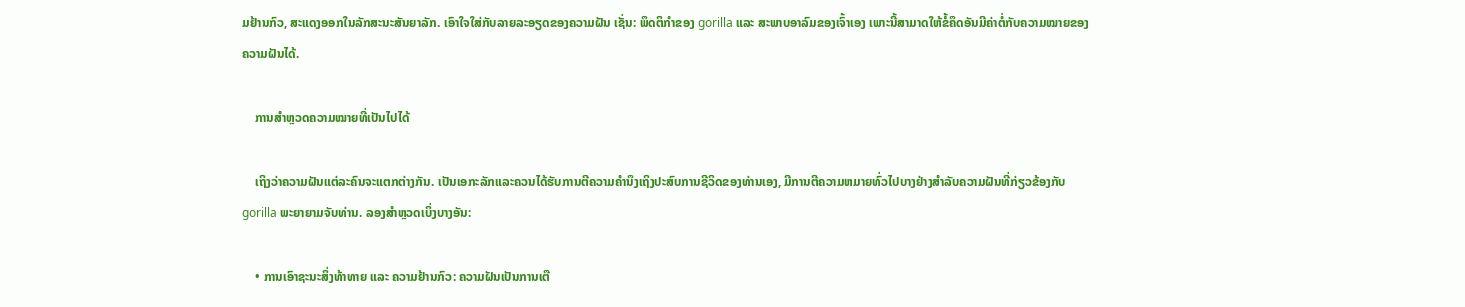ມຢ້ານກົວ, ສະແດງອອກໃນລັກສະນະສັນຍາລັກ. ເອົາໃຈໃສ່ກັບລາຍລະອຽດຂອງຄວາມຝັນ ເຊັ່ນ: ພຶດຕິກຳຂອງ gorilla ແລະ ສະພາບອາລົມຂອງເຈົ້າເອງ ເພາະນີ້ສາມາດໃຫ້ຂໍ້ຄຶດອັນມີຄ່າຕໍ່ກັບຄວາມໝາຍຂອງຄວາມຝັນໄດ້.

    ການສຳຫຼວດຄວາມໝາຍທີ່ເປັນໄປໄດ້

    ເຖິງວ່າຄວາມຝັນແຕ່ລະຄົນຈະແຕກຕ່າງກັນ. ເປັນເອກະລັກແລະຄວນໄດ້ຮັບການຕີຄວາມຄໍານຶງເຖິງປະສົບການຊີວິດຂອງທ່ານເອງ, ມີການຕີຄວາມຫມາຍທົ່ວໄປບາງຢ່າງສໍາລັບຄວາມຝັນທີ່ກ່ຽວຂ້ອງກັບ gorilla ພະຍາຍາມຈັບທ່ານ. ລອງສຳຫຼວດເບິ່ງບາງອັນ:

    • ການເອົາຊະນະສິ່ງທ້າທາຍ ແລະ ຄວາມຢ້ານກົວ: ຄວາມຝັນເປັນການເຕື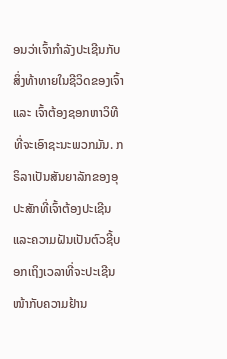ອນວ່າເຈົ້າກຳລັງປະເຊີນກັບສິ່ງທ້າທາຍໃນຊີວິດຂອງເຈົ້າ ແລະ ເຈົ້າຕ້ອງຊອກຫາວິທີທີ່ຈະເອົາຊະນະພວກມັນ. ກຣິລາເປັນສັນຍາລັກຂອງອຸປະສັກທີ່ເຈົ້າຕ້ອງປະເຊີນ ແລະຄວາມຝັນເປັນຕົວຊີ້ບອກເຖິງເວລາທີ່ຈະປະເຊີນໜ້າກັບຄວາມຢ້ານ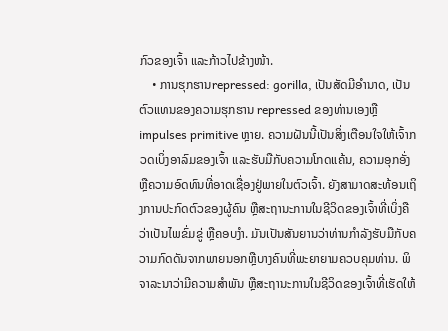ກົວຂອງເຈົ້າ ແລະກ້າວໄປຂ້າງໜ້າ.
    • ການຮຸກຮານrepressed: gorilla, ເປັນສັດມີອໍານາດ, ເປັນຕົວແທນຂອງຄວາມຮຸກຮານ repressed ຂອງທ່ານເອງຫຼື impulses primitive ຫຼາຍ. ຄວາມຝັນນີ້ເປັນສິ່ງເຕືອນໃຈໃຫ້ເຈົ້າກວດເບິ່ງອາລົມຂອງເຈົ້າ ແລະຮັບມືກັບຄວາມໂກດແຄ້ນ, ຄວາມອຸກອັ່ງ ຫຼືຄວາມອົດທົນທີ່ອາດເຊື່ອງຢູ່ພາຍໃນຕົວເຈົ້າ. ຍັງສາມາດສະທ້ອນເຖິງການປະກົດຕົວຂອງຜູ້ຄົນ ຫຼືສະຖານະການໃນຊີວິດຂອງເຈົ້າທີ່ເບິ່ງຄືວ່າເປັນໄພຂົ່ມຂູ່ ຫຼືຄອບງຳ. ມັນເປັນສັນຍານວ່າທ່ານກໍາລັງຮັບມືກັບຄວາມກົດດັນຈາກພາຍນອກຫຼືບາງຄົນທີ່ພະຍາຍາມຄວບຄຸມທ່ານ. ພິຈາລະນາວ່າມີຄວາມສໍາພັນ ຫຼືສະຖານະການໃນຊີວິດຂອງເຈົ້າທີ່ເຮັດໃຫ້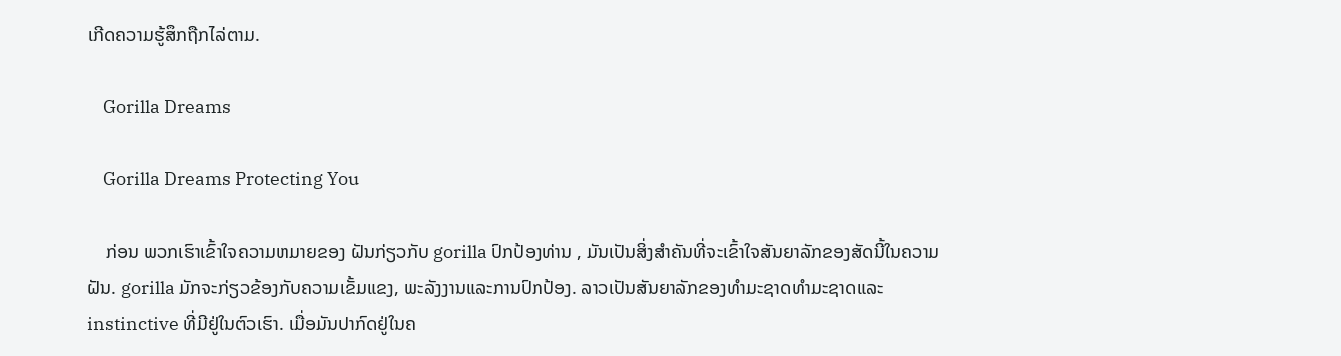ເກີດຄວາມຮູ້ສຶກຖືກໄລ່ຕາມ.

    Gorilla Dreams

    Gorilla Dreams Protecting You

    ກ່ອນ ພວກເຮົາເຂົ້າໃຈຄວາມຫມາຍຂອງ ຝັນກ່ຽວກັບ gorilla ປົກປ້ອງທ່ານ , ມັນເປັນສິ່ງສໍາຄັນທີ່ຈະເຂົ້າໃຈສັນຍາລັກຂອງສັດນີ້ໃນຄວາມຝັນ. gorilla ມັກຈະກ່ຽວຂ້ອງກັບຄວາມເຂັ້ມແຂງ, ພະລັງງານແລະການປົກປ້ອງ. ລາວເປັນສັນຍາລັກຂອງທໍາມະຊາດທໍາມະຊາດແລະ instinctive ທີ່ມີຢູ່ໃນຕົວເຮົາ. ເມື່ອມັນປາກົດຢູ່ໃນຄ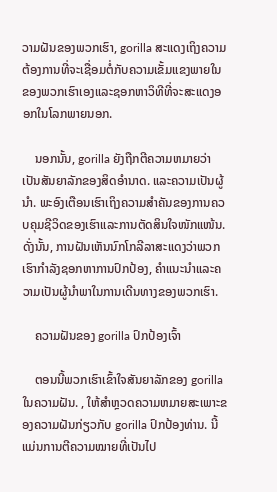ວາມຝັນຂອງພວກເຮົາ, gorilla ສະແດງເຖິງຄວາມຕ້ອງການທີ່ຈະເຊື່ອມຕໍ່ກັບຄວາມເຂັ້ມແຂງພາຍໃນຂອງພວກເຮົາເອງແລະຊອກຫາວິທີທີ່ຈະສະແດງອອກໃນໂລກພາຍນອກ.

    ນອກນັ້ນ, gorilla ຍັງຖືກຕີຄວາມຫມາຍວ່າເປັນສັນຍາລັກຂອງສິດອໍານາດ. ແລະຄວາມເປັນຜູ້ນໍາ. ພະອົງເຕືອນເຮົາເຖິງຄວາມສໍາຄັນຂອງການຄວບຄຸມຊີວິດຂອງເຮົາແລະການຕັດສິນໃຈໜັກແໜ້ນ. ດັ່ງນັ້ນ, ການຝັນເຫັນນົກໂກລີລາສະແດງວ່າພວກເຮົາກໍາລັງຊອກຫາການປົກປ້ອງ, ຄໍາແນະນໍາແລະຄວາມເປັນຜູ້ນໍາພາໃນການເດີນທາງຂອງພວກເຮົາ.

    ຄວາມຝັນຂອງ gorilla ປົກປ້ອງເຈົ້າ

    ຕອນນີ້ພວກເຮົາເຂົ້າໃຈສັນຍາລັກຂອງ gorilla ໃນຄວາມຝັນ. , ໃຫ້ສໍາຫຼວດຄວາມຫມາຍສະເພາະຂອງຄວາມຝັນກ່ຽວກັບ gorilla ປົກປ້ອງທ່ານ. ນີ້ແມ່ນການຕີຄວາມໝາຍທີ່ເປັນໄປ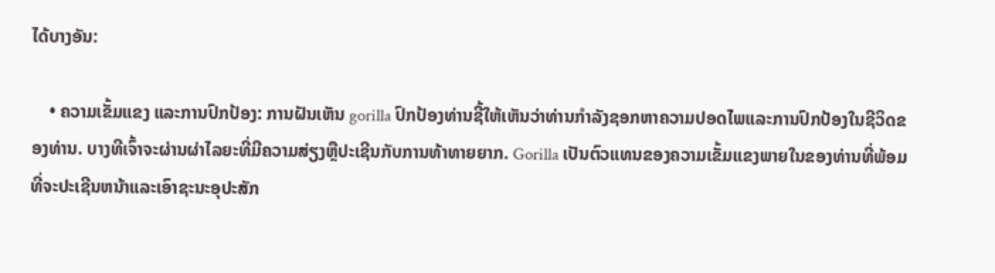ໄດ້ບາງອັນ:

    • ຄວາມເຂັ້ມແຂງ ແລະການປົກປ້ອງ: ການຝັນເຫັນ gorilla ປົກປ້ອງທ່ານຊີ້ໃຫ້ເຫັນວ່າທ່ານກໍາລັງຊອກຫາຄວາມປອດໄພແລະການປົກປ້ອງໃນຊີວິດຂອງທ່ານ. ບາງທີເຈົ້າຈະຜ່ານຜ່າໄລຍະທີ່ມີຄວາມສ່ຽງຫຼືປະເຊີນກັບການທ້າທາຍຍາກ. Gorilla ເປັນຕົວແທນຂອງຄວາມເຂັ້ມແຂງພາຍໃນຂອງທ່ານທີ່ພ້ອມທີ່ຈະປະເຊີນຫນ້າແລະເອົາຊະນະອຸປະສັກ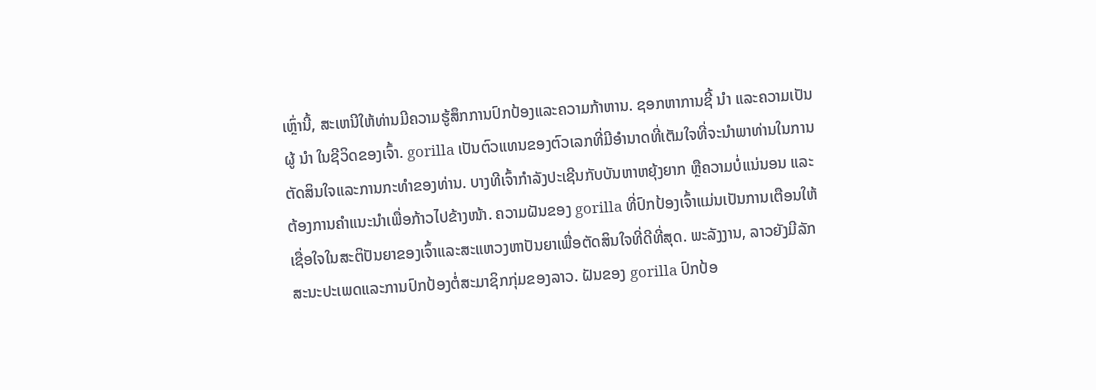ເຫຼົ່ານີ້, ສະເຫນີໃຫ້ທ່ານມີຄວາມຮູ້ສຶກການປົກປ້ອງແລະຄວາມກ້າຫານ. ຊອກຫາການຊີ້ ນຳ ແລະຄວາມເປັນຜູ້ ນຳ ໃນຊີວິດຂອງເຈົ້າ. gorilla ເປັນຕົວແທນຂອງຕົວເລກທີ່ມີອໍານາດທີ່ເຕັມໃຈທີ່ຈະນໍາພາທ່ານໃນການຕັດສິນໃຈແລະການກະທໍາຂອງທ່ານ. ບາງທີເຈົ້າກຳລັງປະເຊີນກັບບັນຫາຫຍຸ້ງຍາກ ຫຼືຄວາມບໍ່ແນ່ນອນ ແລະຕ້ອງການຄຳແນະນຳເພື່ອກ້າວໄປຂ້າງໜ້າ. ຄວາມຝັນຂອງ gorilla ທີ່ປົກປ້ອງເຈົ້າແມ່ນເປັນການເຕືອນໃຫ້ເຊື່ອໃຈໃນສະຕິປັນຍາຂອງເຈົ້າແລະສະແຫວງຫາປັນຍາເພື່ອຕັດສິນໃຈທີ່ດີທີ່ສຸດ. ພະລັງງານ, ລາວຍັງມີລັກສະນະປະເພດແລະການປົກປ້ອງຕໍ່ສະມາຊິກກຸ່ມຂອງລາວ. ຝັນຂອງ gorilla ປົກປ້ອ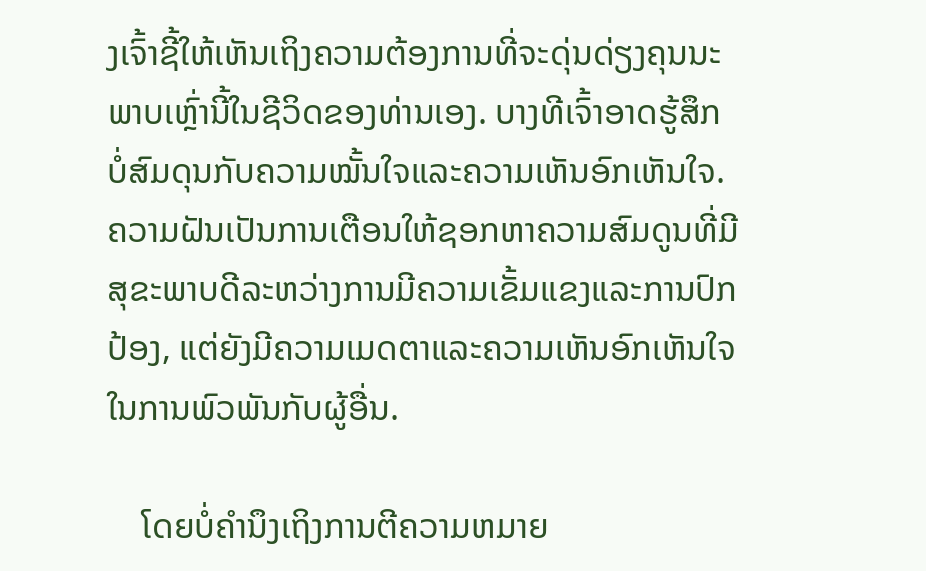ງເຈົ້າຊີ້ໃຫ້ເຫັນເຖິງຄວາມຕ້ອງການທີ່ຈະດຸ່ນດ່ຽງຄຸນນະພາບເຫຼົ່ານີ້ໃນຊີວິດຂອງທ່ານເອງ. ບາງທີເຈົ້າອາດຮູ້ສຶກບໍ່ສົມດຸນກັບຄວາມໝັ້ນໃຈແລະຄວາມເຫັນອົກເຫັນໃຈ. ຄວາມຝັນເປັນການເຕືອນໃຫ້ຊອກຫາຄວາມສົມດູນທີ່ມີສຸຂະພາບດີລະຫວ່າງການມີຄວາມເຂັ້ມແຂງແລະການປົກປ້ອງ, ແຕ່ຍັງມີຄວາມເມດຕາແລະຄວາມເຫັນອົກເຫັນໃຈໃນການພົວພັນກັບຜູ້ອື່ນ.

    ໂດຍບໍ່ຄໍານຶງເຖິງການຕີຄວາມຫມາຍ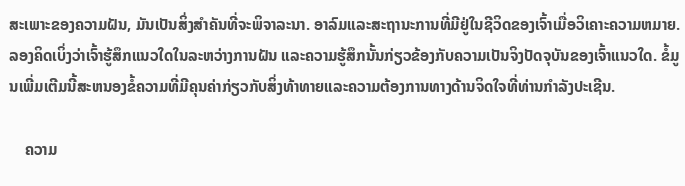ສະເພາະຂອງຄວາມຝັນ, ມັນເປັນສິ່ງສໍາຄັນທີ່ຈະພິຈາລະນາ. ອາລົມແລະສະຖານະການທີ່ມີຢູ່ໃນຊີວິດຂອງເຈົ້າເມື່ອວິເຄາະຄວາມຫມາຍ. ລອງຄິດເບິ່ງວ່າເຈົ້າຮູ້ສຶກແນວໃດໃນລະຫວ່າງການຝັນ ແລະຄວາມຮູ້ສຶກນັ້ນກ່ຽວຂ້ອງກັບຄວາມເປັນຈິງປັດຈຸບັນຂອງເຈົ້າແນວໃດ. ຂໍ້ມູນເພີ່ມເຕີມນີ້ສະຫນອງຂໍ້ຄວາມທີ່ມີຄຸນຄ່າກ່ຽວກັບສິ່ງທ້າທາຍແລະຄວາມຕ້ອງການທາງດ້ານຈິດໃຈທີ່ທ່ານກໍາລັງປະເຊີນ.

    ຄວາມ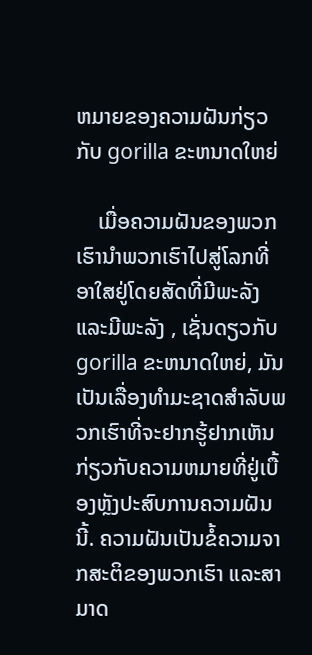ຫມາຍຂອງຄວາມຝັນກ່ຽວກັບ gorilla ຂະຫນາດໃຫຍ່

    ເມື່ອຄວາມຝັນຂອງພວກເຮົານໍາພວກເຮົາໄປສູ່ໂລກທີ່ອາໃສຢູ່ໂດຍສັດທີ່ມີພະລັງແລະມີພະລັງ , ເຊັ່ນດຽວກັບ gorilla ຂະຫນາດໃຫຍ່, ມັນເປັນເລື່ອງທໍາມະຊາດສໍາລັບພວກເຮົາທີ່ຈະຢາກຮູ້ຢາກເຫັນກ່ຽວກັບຄວາມຫມາຍທີ່ຢູ່ເບື້ອງຫຼັງປະສົບການຄວາມຝັນນີ້. ຄວາມຝັນເປັນຂໍ້ຄວາມຈາກສະຕິຂອງພວກເຮົາ ແລະສາມາດ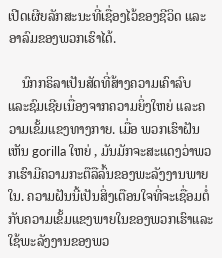ເປີດເຜີຍລັກສະນະທີ່ເຊື່ອງໄວ້ຂອງຊີວິດ ແລະອາລົມຂອງພວກເຮົາໄດ້.

    ນົກກຣິລາເປັນສັດທີ່ສ້າງຄວາມເຄົາລົບ ແລະຊົມເຊີຍເນື່ອງຈາກຄວາມຍິ່ງໃຫຍ່ ແລະຄວາມເຂັ້ມແຂງທາງກາຍ. ເມື່ອ ພວກເຮົາຝັນເຫັນ gorilla ໃຫຍ່ , ມັນມັກຈະສະແດງວ່າພວກເຮົາມີຄວາມກະຕືລືລົ້ນຂອງພະລັງງານພາຍໃນ. ຄວາມຝັນນີ້ເປັນສິ່ງເຕືອນໃຈທີ່ຈະເຊື່ອມຕໍ່ກັບຄວາມເຂັ້ມແຂງພາຍໃນຂອງພວກເຮົາແລະໃຊ້ພະລັງງານຂອງພວ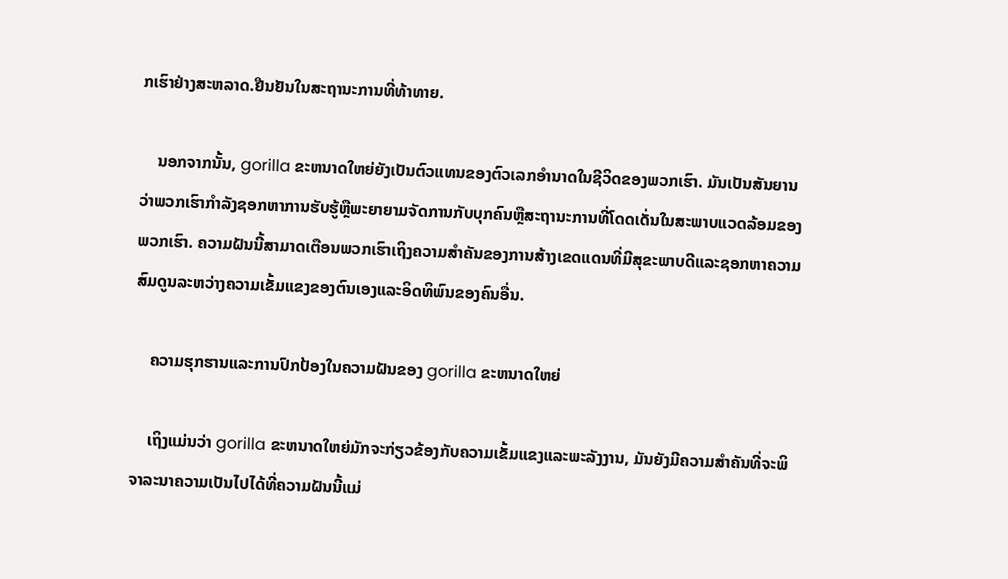ກເຮົາຢ່າງສະຫລາດ.ຢືນຢັນໃນສະຖານະການທີ່ທ້າທາຍ.

    ນອກຈາກນັ້ນ, gorilla ຂະຫນາດໃຫຍ່ຍັງເປັນຕົວແທນຂອງຕົວເລກອໍານາດໃນຊີວິດຂອງພວກເຮົາ. ມັນເປັນສັນຍານວ່າພວກເຮົາກໍາລັງຊອກຫາການຮັບຮູ້ຫຼືພະຍາຍາມຈັດການກັບບຸກຄົນຫຼືສະຖານະການທີ່ໂດດເດັ່ນໃນສະພາບແວດລ້ອມຂອງພວກເຮົາ. ຄວາມຝັນນີ້ສາມາດເຕືອນພວກເຮົາເຖິງຄວາມສໍາຄັນຂອງການສ້າງເຂດແດນທີ່ມີສຸຂະພາບດີແລະຊອກຫາຄວາມສົມດູນລະຫວ່າງຄວາມເຂັ້ມແຂງຂອງຕົນເອງແລະອິດທິພົນຂອງຄົນອື່ນ.

    ຄວາມຮຸກຮານແລະການປົກປ້ອງໃນຄວາມຝັນຂອງ gorilla ຂະຫນາດໃຫຍ່

    ເຖິງແມ່ນວ່າ gorilla ຂະຫນາດໃຫຍ່ມັກຈະກ່ຽວຂ້ອງກັບຄວາມເຂັ້ມແຂງແລະພະລັງງານ, ມັນຍັງມີຄວາມສໍາຄັນທີ່ຈະພິຈາລະນາຄວາມເປັນໄປໄດ້ທີ່ຄວາມຝັນນີ້ແມ່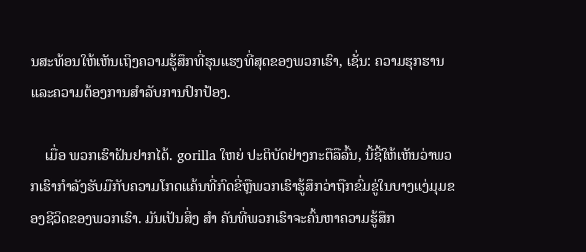ນສະທ້ອນໃຫ້ເຫັນເຖິງຄວາມຮູ້ສຶກທີ່ຮຸນແຮງທີ່ສຸດຂອງພວກເຮົາ, ເຊັ່ນ: ຄວາມຮຸກຮານແລະຄວາມຕ້ອງການສໍາລັບການປົກປ້ອງ.

    ເມື່ອ ພວກເຮົາຝັນຢາກໄດ້. gorilla ໃຫຍ່ ປະຕິບັດຢ່າງກະຕືລືລົ້ນ, ນີ້ຊີ້ໃຫ້ເຫັນວ່າພວກເຮົາກໍາລັງຮັບມືກັບຄວາມໂກດແຄ້ນທີ່ກົດຂີ່ຫຼືພວກເຮົາຮູ້ສຶກວ່າຖືກຂົ່ມຂູ່ໃນບາງແງ່ມຸມຂອງຊີວິດຂອງພວກເຮົາ. ມັນເປັນສິ່ງ ສຳ ຄັນທີ່ພວກເຮົາຈະຄົ້ນຫາຄວາມຮູ້ສຶກ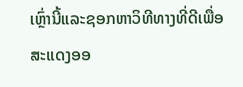ເຫຼົ່ານີ້ແລະຊອກຫາວິທີທາງທີ່ດີເພື່ອສະແດງອອ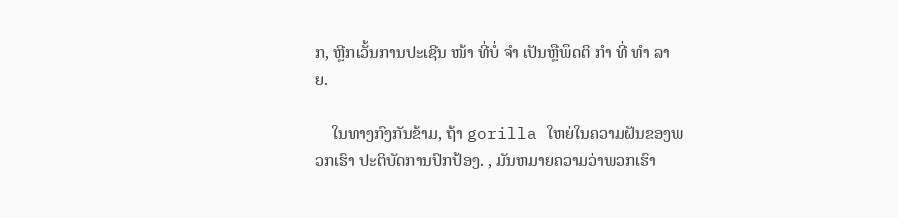ກ, ຫຼີກເວັ້ນການປະເຊີນ ໜ້າ ທີ່ບໍ່ ຈຳ ເປັນຫຼືພຶດຕິ ກຳ ທີ່ ທຳ ລາຍ.

    ໃນທາງກົງກັນຂ້າມ, ຖ້າ gorilla ໃຫຍ່ໃນຄວາມຝັນຂອງພວກເຮົາ ປະຕິບັດການປົກປ້ອງ. , ມັນຫມາຍຄວາມວ່າພວກເຮົາ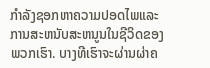ກໍາລັງຊອກຫາຄວາມປອດໄພແລະການສະຫນັບສະຫນູນໃນຊີວິດຂອງພວກເຮົາ. ບາງທີເຮົາຈະຜ່ານຜ່າຄ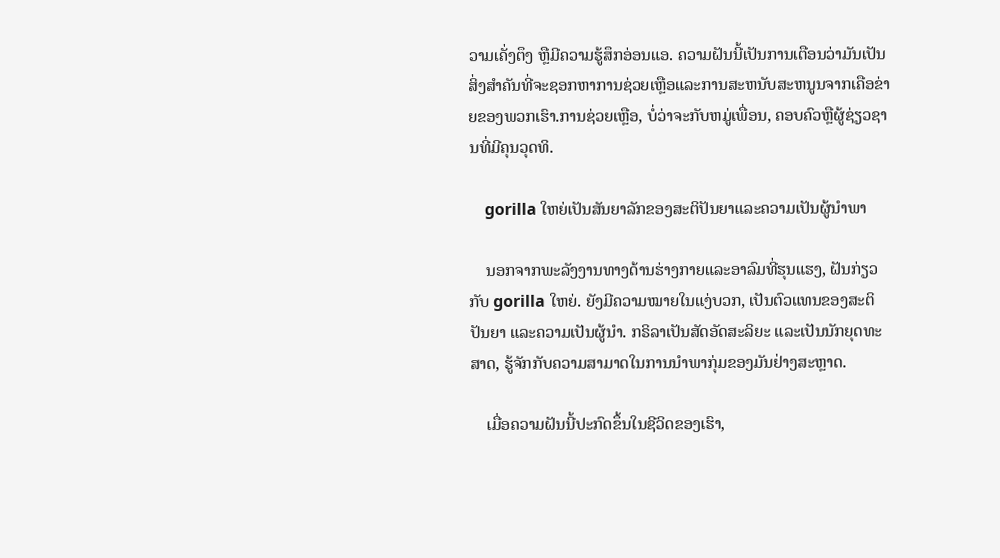ວາມເຄັ່ງຕຶງ ຫຼືມີຄວາມຮູ້ສຶກອ່ອນແອ. ຄວາມຝັນນີ້ເປັນການເຕືອນວ່າມັນເປັນສິ່ງສໍາຄັນທີ່ຈະຊອກຫາການຊ່ວຍເຫຼືອແລະການສະຫນັບສະຫນູນຈາກເຄືອຂ່າຍຂອງພວກເຮົາ.ການຊ່ວຍເຫຼືອ, ບໍ່ວ່າຈະກັບຫມູ່ເພື່ອນ, ຄອບຄົວຫຼືຜູ້ຊ່ຽວຊານທີ່ມີຄຸນວຸດທິ.

    gorilla ໃຫຍ່ເປັນສັນຍາລັກຂອງສະຕິປັນຍາແລະຄວາມເປັນຜູ້ນໍາພາ

    ນອກຈາກພະລັງງານທາງດ້ານຮ່າງກາຍແລະອາລົມທີ່ຮຸນແຮງ, ຝັນກ່ຽວກັບ gorilla ໃຫຍ່. ຍັງມີຄວາມໝາຍໃນແງ່ບວກ, ເປັນຕົວແທນຂອງສະຕິປັນຍາ ແລະຄວາມເປັນຜູ້ນໍາ. ກຣິລາເປັນສັດອັດສະລິຍະ ແລະເປັນນັກຍຸດທະສາດ, ຮູ້ຈັກກັບຄວາມສາມາດໃນການນໍາພາກຸ່ມຂອງມັນຢ່າງສະຫຼາດ.

    ເມື່ອຄວາມຝັນນີ້ປະກົດຂຶ້ນໃນຊີວິດຂອງເຮົາ,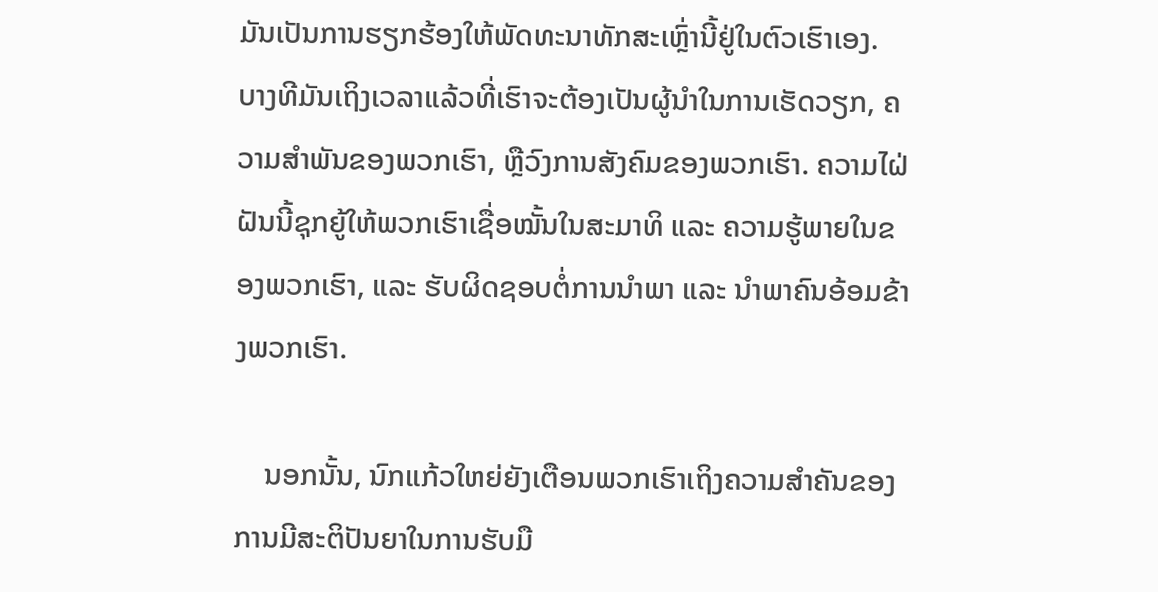ມັນເປັນການຮຽກຮ້ອງໃຫ້ພັດທະນາທັກສະເຫຼົ່ານີ້ຢູ່ໃນຕົວເຮົາເອງ. ບາງທີມັນເຖິງເວລາແລ້ວທີ່ເຮົາຈະຕ້ອງເປັນຜູ້ນໍາໃນການເຮັດວຽກ, ຄວາມສໍາພັນຂອງພວກເຮົາ, ຫຼືວົງການສັງຄົມຂອງພວກເຮົາ. ຄວາມໄຝ່ຝັນນີ້ຊຸກຍູ້ໃຫ້ພວກເຮົາເຊື່ອໝັ້ນໃນສະມາທິ ແລະ ຄວາມຮູ້ພາຍໃນຂອງພວກເຮົາ, ແລະ ຮັບຜິດຊອບຕໍ່ການນຳພາ ແລະ ນຳພາຄົນອ້ອມຂ້າງພວກເຮົາ.

    ນອກນັ້ນ, ນົກແກ້ວໃຫຍ່ຍັງເຕືອນພວກເຮົາເຖິງຄວາມສຳຄັນຂອງການມີສະຕິປັນຍາໃນການຮັບມື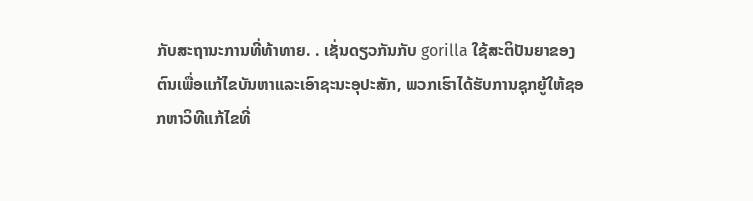ກັບສະຖານະການທີ່ທ້າທາຍ. . ເຊັ່ນດຽວກັນກັບ gorilla ໃຊ້ສະຕິປັນຍາຂອງຕົນເພື່ອແກ້ໄຂບັນຫາແລະເອົາຊະນະອຸປະສັກ, ພວກເຮົາໄດ້ຮັບການຊຸກຍູ້ໃຫ້ຊອກຫາວິທີແກ້ໄຂທີ່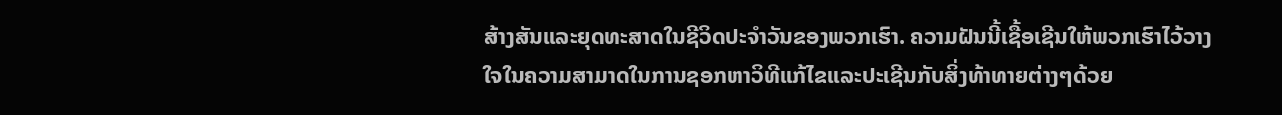ສ້າງສັນແລະຍຸດທະສາດໃນຊີວິດປະຈໍາວັນຂອງພວກເຮົາ. ຄວາມຝັນນີ້ເຊື້ອເຊີນໃຫ້ພວກເຮົາໄວ້ວາງໃຈໃນຄວາມສາມາດໃນການຊອກຫາວິທີແກ້ໄຂແລະປະເຊີນກັບສິ່ງທ້າທາຍຕ່າງໆດ້ວຍ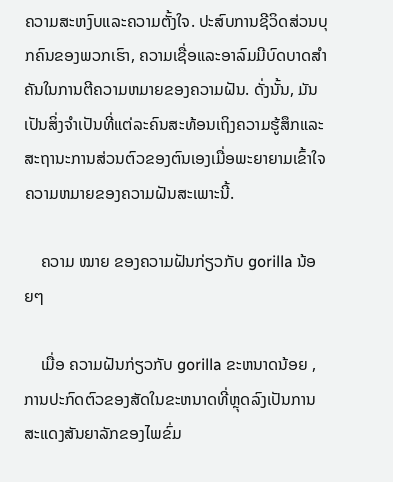ຄວາມສະຫງົບແລະຄວາມຕັ້ງໃຈ. ປະສົບການຊີວິດສ່ວນບຸກຄົນຂອງພວກເຮົາ, ຄວາມເຊື່ອແລະອາລົມມີບົດບາດສໍາຄັນໃນການຕີຄວາມຫມາຍຂອງຄວາມຝັນ. ດັ່ງນັ້ນ, ມັນເປັນສິ່ງຈໍາເປັນທີ່ແຕ່ລະຄົນສະທ້ອນເຖິງຄວາມຮູ້ສຶກແລະສະຖານະການສ່ວນຕົວຂອງຕົນເອງເມື່ອພະຍາຍາມເຂົ້າໃຈຄວາມຫມາຍຂອງຄວາມຝັນສະເພາະນີ້.

    ຄວາມ ໝາຍ ຂອງຄວາມຝັນກ່ຽວກັບ gorilla ນ້ອຍໆ

    ເມື່ອ ຄວາມຝັນກ່ຽວກັບ gorilla ຂະຫນາດນ້ອຍ , ການປະກົດຕົວຂອງສັດໃນຂະຫນາດທີ່ຫຼຸດລົງເປັນການສະແດງສັນຍາລັກຂອງໄພຂົ່ມ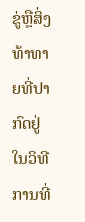ຂູ່ຫຼືສິ່ງທ້າທາຍທີ່ປາກົດຢູ່ໃນວິທີການທີ່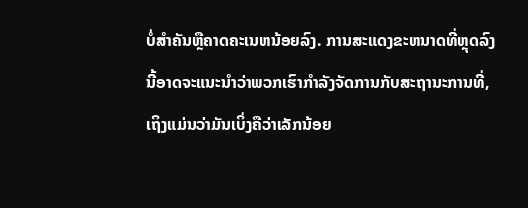ບໍ່ສໍາຄັນຫຼືຄາດຄະເນຫນ້ອຍລົງ. ການສະແດງຂະຫນາດທີ່ຫຼຸດລົງນີ້ອາດຈະແນະນໍາວ່າພວກເຮົາກໍາລັງຈັດການກັບສະຖານະການທີ່, ເຖິງແມ່ນວ່າມັນເບິ່ງຄືວ່າເລັກນ້ອຍ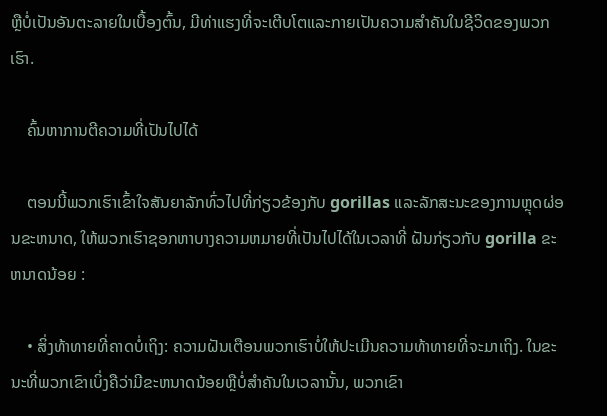ຫຼືບໍ່ເປັນອັນຕະລາຍໃນເບື້ອງຕົ້ນ, ມີທ່າແຮງທີ່ຈະເຕີບໂຕແລະກາຍເປັນຄວາມສໍາຄັນໃນຊີວິດຂອງພວກເຮົາ.

    ຄົ້ນຫາການຕີຄວາມທີ່ເປັນໄປໄດ້

    ຕອນນີ້ພວກເຮົາເຂົ້າໃຈສັນຍາລັກທົ່ວໄປທີ່ກ່ຽວຂ້ອງກັບ gorillas ແລະລັກສະນະຂອງການຫຼຸດຜ່ອນຂະຫນາດ, ໃຫ້ພວກເຮົາຊອກຫາບາງຄວາມຫມາຍທີ່ເປັນໄປໄດ້ໃນເວລາທີ່ ຝັນກ່ຽວກັບ gorilla ຂະຫນາດນ້ອຍ :

    • ສິ່ງທ້າທາຍທີ່ຄາດບໍ່ເຖິງ: ຄວາມຝັນເຕືອນພວກເຮົາບໍ່ໃຫ້ປະເມີນຄວາມທ້າທາຍທີ່ຈະມາເຖິງ. ໃນຂະນະທີ່ພວກເຂົາເບິ່ງຄືວ່າມີຂະຫນາດນ້ອຍຫຼືບໍ່ສໍາຄັນໃນເວລານັ້ນ, ພວກເຂົາ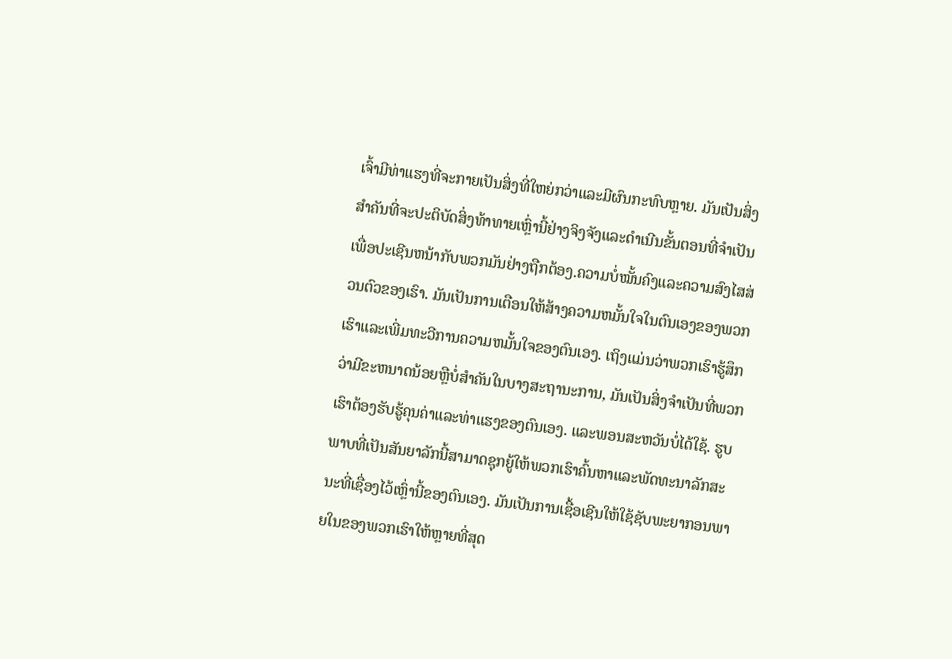ເຈົ້າມີທ່າແຮງທີ່ຈະກາຍເປັນສິ່ງທີ່ໃຫຍ່ກວ່າແລະມີຜົນກະທົບຫຼາຍ. ມັນເປັນສິ່ງສໍາຄັນທີ່ຈະປະຕິບັດສິ່ງທ້າທາຍເຫຼົ່ານີ້ຢ່າງຈິງຈັງແລະດໍາເນີນຂັ້ນຕອນທີ່ຈໍາເປັນເພື່ອປະເຊີນຫນ້າກັບພວກມັນຢ່າງຖືກຕ້ອງ.ຄວາມບໍ່ໝັ້ນຄົງແລະຄວາມສົງໄສສ່ວນຕົວຂອງເຮົາ. ມັນເປັນການເຕືອນໃຫ້ສ້າງຄວາມຫມັ້ນໃຈໃນຕົນເອງຂອງພວກເຮົາແລະເພີ່ມທະວີການຄວາມຫມັ້ນໃຈຂອງຕົນເອງ. ເຖິງແມ່ນວ່າພວກເຮົາຮູ້ສຶກວ່າມີຂະຫນາດນ້ອຍຫຼືບໍ່ສໍາຄັນໃນບາງສະຖານະການ, ມັນເປັນສິ່ງຈໍາເປັນທີ່ພວກເຮົາຕ້ອງຮັບຮູ້ຄຸນຄ່າແລະທ່າແຮງຂອງຕົນເອງ. ແລະພອນສະຫວັນບໍ່ໄດ້ໃຊ້. ຮູບພາບທີ່ເປັນສັນຍາລັກນີ້ສາມາດຊຸກຍູ້ໃຫ້ພວກເຮົາຄົ້ນຫາແລະພັດທະນາລັກສະນະທີ່ເຊື່ອງໄວ້ເຫຼົ່ານີ້ຂອງຕົນເອງ. ມັນເປັນການເຊື້ອເຊີນໃຫ້ໃຊ້ຊັບພະຍາກອນພາຍໃນຂອງພວກເຮົາໃຫ້ຫຼາຍທີ່ສຸດ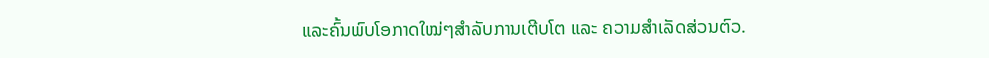ແລະຄົ້ນພົບໂອກາດໃໝ່ໆສໍາລັບການເຕີບໂຕ ແລະ ຄວາມສຳເລັດສ່ວນຕົວ.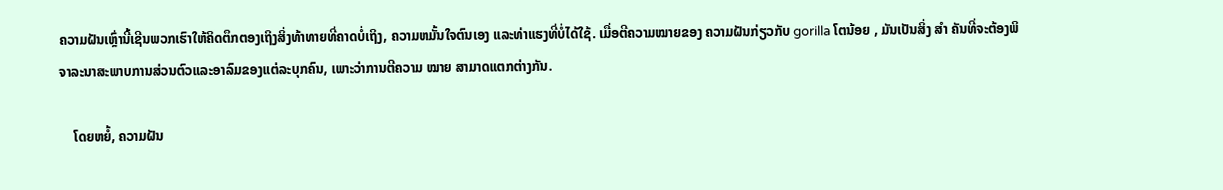ຄວາມຝັນເຫຼົ່ານີ້ເຊີນພວກເຮົາໃຫ້ຄິດຕຶກຕອງເຖິງສິ່ງທ້າທາຍທີ່ຄາດບໍ່ເຖິງ, ຄວາມຫມັ້ນໃຈຕົນເອງ ແລະທ່າແຮງທີ່ບໍ່ໄດ້ໃຊ້. ເມື່ອຕີຄວາມໝາຍຂອງ ຄວາມຝັນກ່ຽວກັບ gorilla ໂຕນ້ອຍ , ມັນເປັນສິ່ງ ສຳ ຄັນທີ່ຈະຕ້ອງພິຈາລະນາສະພາບການສ່ວນຕົວແລະອາລົມຂອງແຕ່ລະບຸກຄົນ, ເພາະວ່າການຕີຄວາມ ໝາຍ ສາມາດແຕກຕ່າງກັນ.

    ໂດຍຫຍໍ້, ຄວາມຝັນ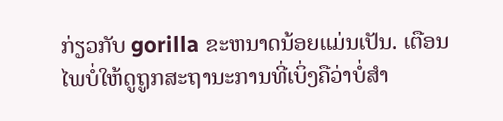ກ່ຽວກັບ gorilla ຂະຫນາດນ້ອຍແມ່ນເປັນ. ເຕືອນໄພບໍ່ໃຫ້ດູຖູກສະຖານະການທີ່ເບິ່ງຄືວ່າບໍ່ສໍາ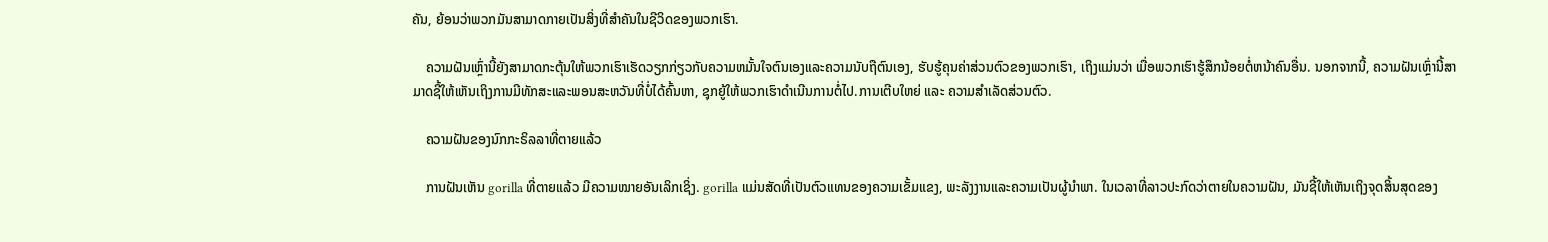ຄັນ, ຍ້ອນວ່າພວກມັນສາມາດກາຍເປັນສິ່ງທີ່ສໍາຄັນໃນຊີວິດຂອງພວກເຮົາ.

    ຄວາມຝັນເຫຼົ່ານີ້ຍັງສາມາດກະຕຸ້ນໃຫ້ພວກເຮົາເຮັດວຽກກ່ຽວກັບຄວາມຫມັ້ນໃຈຕົນເອງແລະຄວາມນັບຖືຕົນເອງ, ຮັບຮູ້ຄຸນຄ່າສ່ວນຕົວຂອງພວກເຮົາ, ເຖິງແມ່ນວ່າ ເມື່ອພວກເຮົາຮູ້ສຶກນ້ອຍຕໍ່ຫນ້າຄົນອື່ນ. ນອກຈາກນີ້, ຄວາມຝັນເຫຼົ່ານີ້ສາມາດຊີ້ໃຫ້ເຫັນເຖິງການມີທັກສະແລະພອນສະຫວັນທີ່ບໍ່ໄດ້ຄົ້ນຫາ, ຊຸກຍູ້ໃຫ້ພວກເຮົາດໍາເນີນການຕໍ່ໄປ.ການເຕີບໃຫຍ່ ແລະ ຄວາມສຳເລັດສ່ວນຕົວ.

    ຄວາມຝັນຂອງນົກກະຣິລລາທີ່ຕາຍແລ້ວ

    ການຝັນເຫັນ gorilla ທີ່ຕາຍແລ້ວ ມີຄວາມໝາຍອັນເລິກເຊິ່ງ. gorilla ແມ່ນສັດທີ່ເປັນຕົວແທນຂອງຄວາມເຂັ້ມແຂງ, ພະລັງງານແລະຄວາມເປັນຜູ້ນໍາພາ. ໃນເວລາທີ່ລາວປະກົດວ່າຕາຍໃນຄວາມຝັນ, ມັນຊີ້ໃຫ້ເຫັນເຖິງຈຸດສິ້ນສຸດຂອງ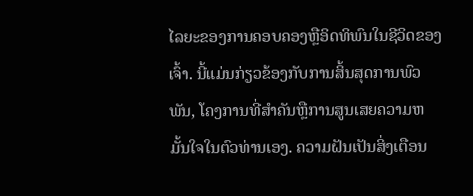ໄລຍະຂອງການຄອບຄອງຫຼືອິດທິພົນໃນຊີວິດຂອງເຈົ້າ. ນີ້ແມ່ນກ່ຽວຂ້ອງກັບການສິ້ນສຸດການພົວພັນ, ໂຄງການທີ່ສໍາຄັນຫຼືການສູນເສຍຄວາມຫມັ້ນໃຈໃນຕົວທ່ານເອງ. ຄວາມຝັນເປັນສິ່ງເຕືອນ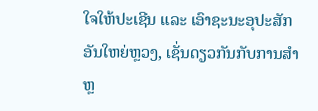ໃຈໃຫ້ປະເຊີນ ແລະ ເອົາຊະນະອຸປະສັກອັນໃຫຍ່ຫຼວງ, ເຊັ່ນດຽວກັນກັບການສຳຫຼ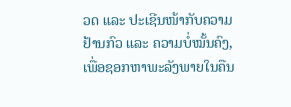ວດ ແລະ ປະເຊີນໜ້າກັບຄວາມຢ້ານກົວ ແລະ ຄວາມບໍ່ໝັ້ນຄົງ, ເພື່ອຊອກຫາພະລັງພາຍໃນຄືນ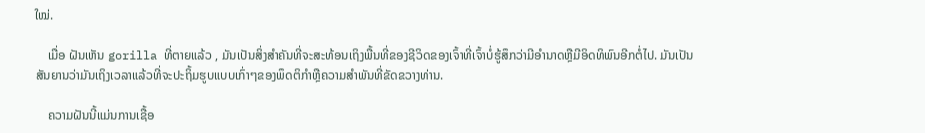ໃໝ່.

    ເມື່ອ ຝັນເຫັນ gorilla ທີ່ຕາຍແລ້ວ , ມັນເປັນສິ່ງສໍາຄັນທີ່ຈະສະທ້ອນເຖິງພື້ນທີ່ຂອງຊີວິດຂອງເຈົ້າທີ່ເຈົ້າບໍ່ຮູ້ສຶກວ່າມີອໍານາດຫຼືມີອິດທິພົນອີກຕໍ່ໄປ. ມັນເປັນສັນຍານວ່າມັນເຖິງເວລາແລ້ວທີ່ຈະປະຖິ້ມຮູບແບບເກົ່າໆຂອງພຶດຕິກໍາຫຼືຄວາມສໍາພັນທີ່ຂັດຂວາງທ່ານ.

    ຄວາມຝັນນີ້ແມ່ນການເຊື້ອ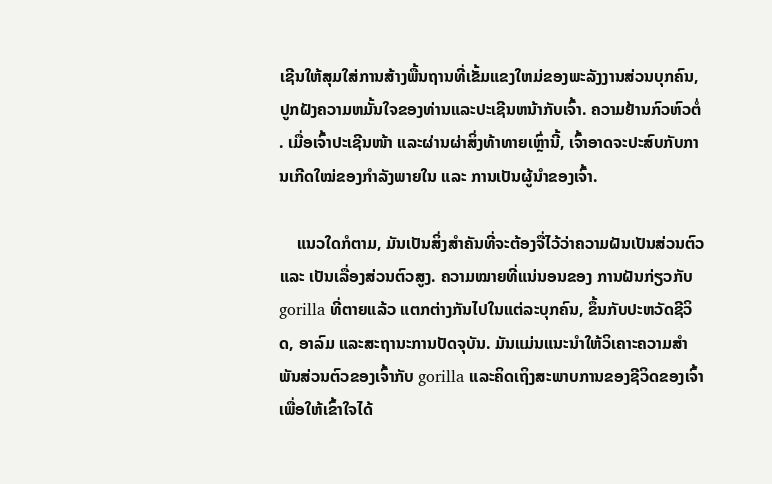ເຊີນໃຫ້ສຸມໃສ່ການສ້າງພື້ນຖານທີ່ເຂັ້ມແຂງໃຫມ່ຂອງພະລັງງານສ່ວນບຸກຄົນ, ປູກຝັງຄວາມຫມັ້ນໃຈຂອງທ່ານແລະປະເຊີນຫນ້າກັບເຈົ້າ. ຄວາມຢ້ານກົວຫົວຕໍ່. ເມື່ອເຈົ້າປະເຊີນໜ້າ ແລະຜ່ານຜ່າສິ່ງທ້າທາຍເຫຼົ່ານີ້, ເຈົ້າອາດຈະປະສົບກັບການເກີດໃໝ່ຂອງກຳລັງພາຍໃນ ແລະ ການເປັນຜູ້ນຳຂອງເຈົ້າ.

    ແນວໃດກໍຕາມ, ມັນເປັນສິ່ງສຳຄັນທີ່ຈະຕ້ອງຈື່ໄວ້ວ່າຄວາມຝັນເປັນສ່ວນຕົວ ແລະ ເປັນເລື່ອງສ່ວນຕົວສູງ. ຄວາມໝາຍທີ່ແນ່ນອນຂອງ ການຝັນກ່ຽວກັບ gorilla ທີ່ຕາຍແລ້ວ ແຕກຕ່າງກັນໄປໃນແຕ່ລະບຸກຄົນ, ຂຶ້ນກັບປະຫວັດຊີວິດ, ອາລົມ ແລະສະຖານະການປັດຈຸບັນ. ມັນແມ່ນແນະນໍາໃຫ້ວິເຄາະຄວາມສຳພັນສ່ວນຕົວຂອງເຈົ້າກັບ gorilla ແລະຄິດເຖິງສະພາບການຂອງຊີວິດຂອງເຈົ້າເພື່ອໃຫ້ເຂົ້າໃຈໄດ້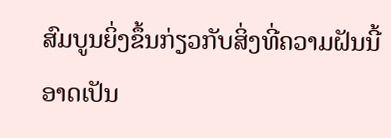ສົມບູນຍິ່ງຂຶ້ນກ່ຽວກັບສິ່ງທີ່ຄວາມຝັນນີ້ອາດເປັນ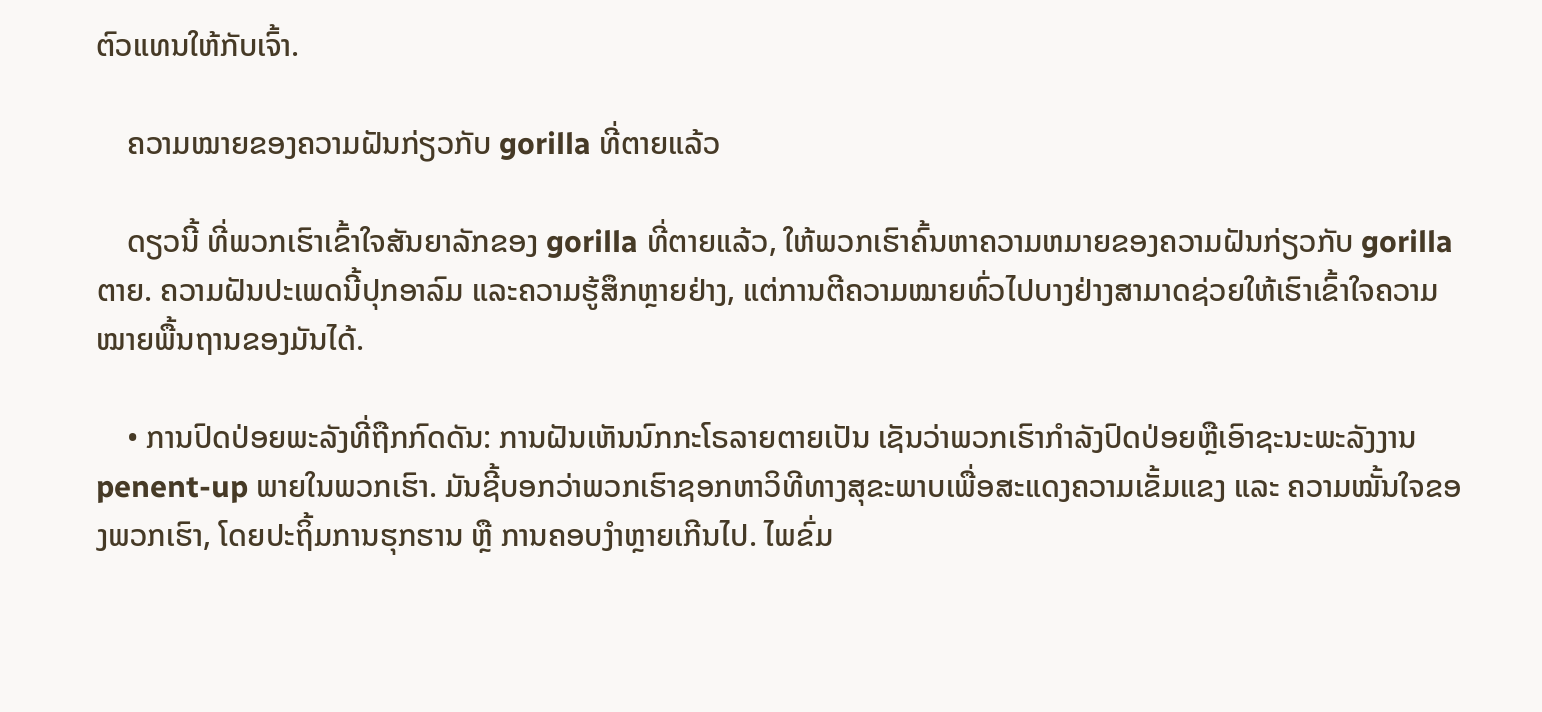ຕົວແທນໃຫ້ກັບເຈົ້າ.

    ຄວາມໝາຍຂອງຄວາມຝັນກ່ຽວກັບ gorilla ທີ່ຕາຍແລ້ວ

    ດຽວນີ້ ທີ່ພວກເຮົາເຂົ້າໃຈສັນຍາລັກຂອງ gorilla ທີ່ຕາຍແລ້ວ, ໃຫ້ພວກເຮົາຄົ້ນຫາຄວາມຫມາຍຂອງຄວາມຝັນກ່ຽວກັບ gorilla ຕາຍ. ຄວາມຝັນປະເພດນີ້ປຸກອາລົມ ແລະຄວາມຮູ້ສຶກຫຼາຍຢ່າງ, ແຕ່ການຕີຄວາມໝາຍທົ່ວໄປບາງຢ່າງສາມາດຊ່ວຍໃຫ້ເຮົາເຂົ້າໃຈຄວາມໝາຍພື້ນຖານຂອງມັນໄດ້.

    • ການປົດປ່ອຍພະລັງທີ່ຖືກກົດດັນ: ການຝັນເຫັນນົກກະໂຣລາຍຕາຍເປັນ ເຊັນວ່າພວກເຮົາກໍາລັງປົດປ່ອຍຫຼືເອົາຊະນະພະລັງງານ penent-up ພາຍໃນພວກເຮົາ. ມັນຊີ້ບອກວ່າພວກເຮົາຊອກຫາວິທີທາງສຸຂະພາບເພື່ອສະແດງຄວາມເຂັ້ມແຂງ ແລະ ຄວາມໝັ້ນໃຈຂອງພວກເຮົາ, ໂດຍປະຖິ້ມການຮຸກຮານ ຫຼື ການຄອບງຳຫຼາຍເກີນໄປ. ໄພຂົ່ມ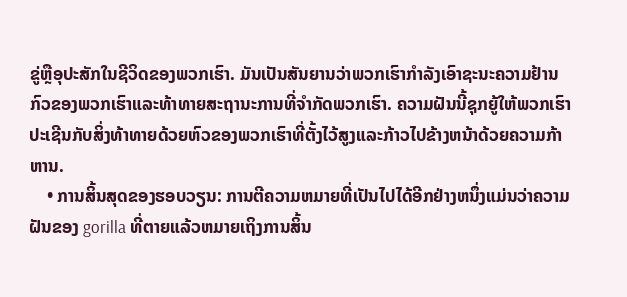ຂູ່ຫຼືອຸປະສັກໃນຊີວິດຂອງພວກເຮົາ. ມັນເປັນສັນຍານວ່າພວກເຮົາກໍາລັງເອົາຊະນະຄວາມຢ້ານກົວຂອງພວກເຮົາແລະທ້າທາຍສະຖານະການທີ່ຈໍາກັດພວກເຮົາ. ຄວາມຝັນນີ້ຊຸກຍູ້ໃຫ້ພວກເຮົາປະເຊີນກັບສິ່ງທ້າທາຍດ້ວຍຫົວຂອງພວກເຮົາທີ່ຕັ້ງໄວ້ສູງແລະກ້າວໄປຂ້າງຫນ້າດ້ວຍຄວາມກ້າຫານ.
    • ການສິ້ນສຸດຂອງຮອບວຽນ: ການຕີຄວາມຫມາຍທີ່ເປັນໄປໄດ້ອີກຢ່າງຫນຶ່ງແມ່ນວ່າຄວາມຝັນຂອງ gorilla ທີ່ຕາຍແລ້ວຫມາຍເຖິງການສິ້ນ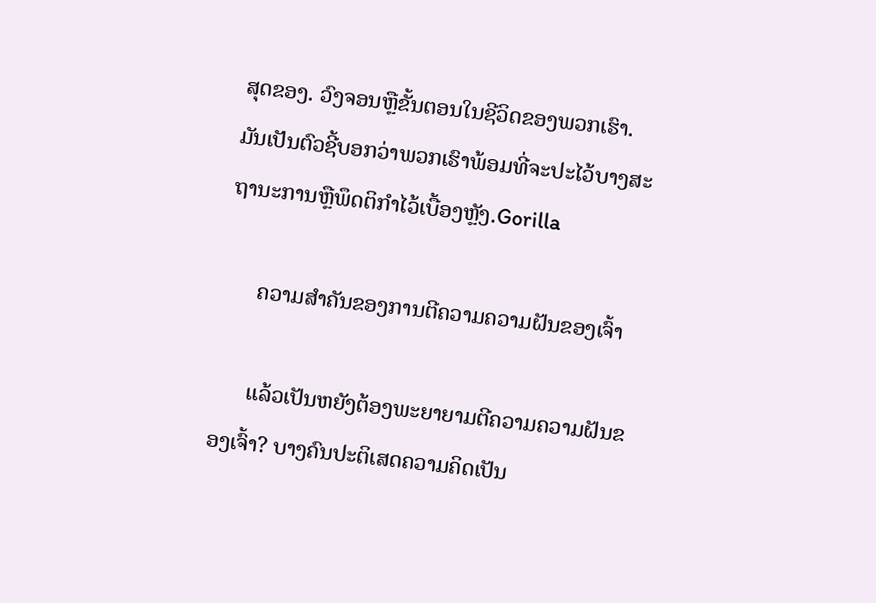ສຸດຂອງ. ວົງຈອນຫຼືຂັ້ນຕອນໃນຊີວິດຂອງພວກເຮົາ. ມັນເປັນຕົວຊີ້ບອກວ່າພວກເຮົາພ້ອມທີ່ຈະປະໄວ້ບາງສະຖານະການຫຼືພຶດຕິກໍາໄວ້ເບື້ອງຫຼັງ.Gorilla

      ຄວາມສຳຄັນຂອງການຕີຄວາມຄວາມຝັນຂອງເຈົ້າ

      ແລ້ວເປັນຫຍັງຕ້ອງພະຍາຍາມຕີຄວາມຄວາມຝັນຂອງເຈົ້າ? ບາງຄົນປະຕິເສດຄວາມຄິດເປັນ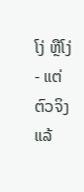ໂງ່ ຫຼືໂງ່ - ແຕ່ຕົວຈິງແລ້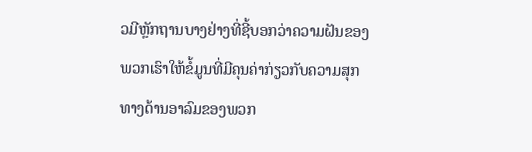ວມີຫຼັກຖານບາງຢ່າງທີ່ຊີ້ບອກວ່າຄວາມຝັນຂອງພວກເຮົາໃຫ້ຂໍ້ມູນທີ່ມີຄຸນຄ່າກ່ຽວກັບຄວາມສຸກທາງດ້ານອາລົມຂອງພວກ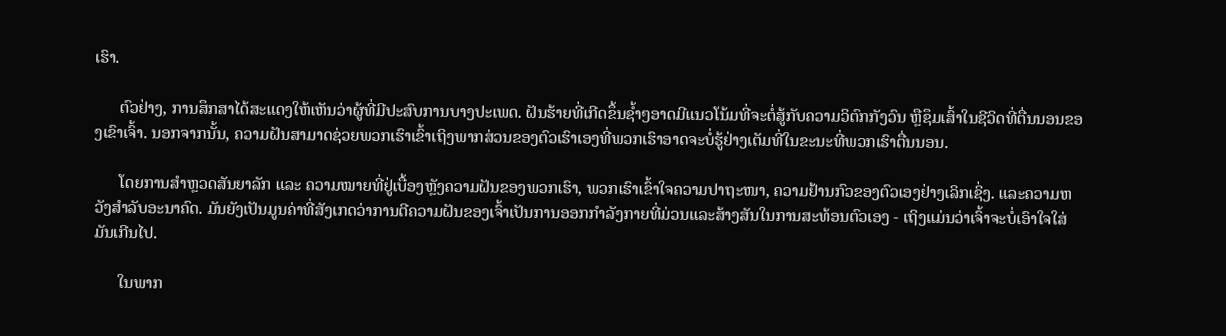ເຮົາ.

      ຕົວຢ່າງ, ການສຶກສາໄດ້ສະແດງໃຫ້ເຫັນວ່າຜູ້ທີ່ມີປະສົບການບາງປະເພດ. ຝັນຮ້າຍທີ່ເກີດຂຶ້ນຊ້ຳໆອາດມີແນວໂນ້ມທີ່ຈະຕໍ່ສູ້ກັບຄວາມວິຕົກກັງວົນ ຫຼືຊຶມເສົ້າໃນຊີວິດທີ່ຕື່ນນອນຂອງເຂົາເຈົ້າ. ນອກຈາກນັ້ນ, ຄວາມຝັນສາມາດຊ່ວຍພວກເຮົາເຂົ້າເຖິງພາກສ່ວນຂອງຕົວເຮົາເອງທີ່ພວກເຮົາອາດຈະບໍ່ຮູ້ຢ່າງເຕັມທີ່ໃນຂະນະທີ່ພວກເຮົາຕື່ນນອນ.

      ໂດຍການສຳຫຼວດສັນຍາລັກ ແລະ ຄວາມໝາຍທີ່ຢູ່ເບື້ອງຫຼັງຄວາມຝັນຂອງພວກເຮົາ, ພວກເຮົາເຂົ້າໃຈຄວາມປາຖະໜາ, ຄວາມຢ້ານກົວຂອງຕົວເອງຢ່າງເລິກເຊິ່ງ. ແລະຄວາມຫວັງສໍາລັບອະນາຄົດ. ມັນຍັງເປັນມູນຄ່າທີ່ສັງເກດວ່າການຕີຄວາມຝັນຂອງເຈົ້າເປັນການອອກກໍາລັງກາຍທີ່ມ່ວນແລະສ້າງສັນໃນການສະທ້ອນຕົວເອງ - ເຖິງແມ່ນວ່າເຈົ້າຈະບໍ່ເອົາໃຈໃສ່ມັນເກີນໄປ.

      ໃນພາກ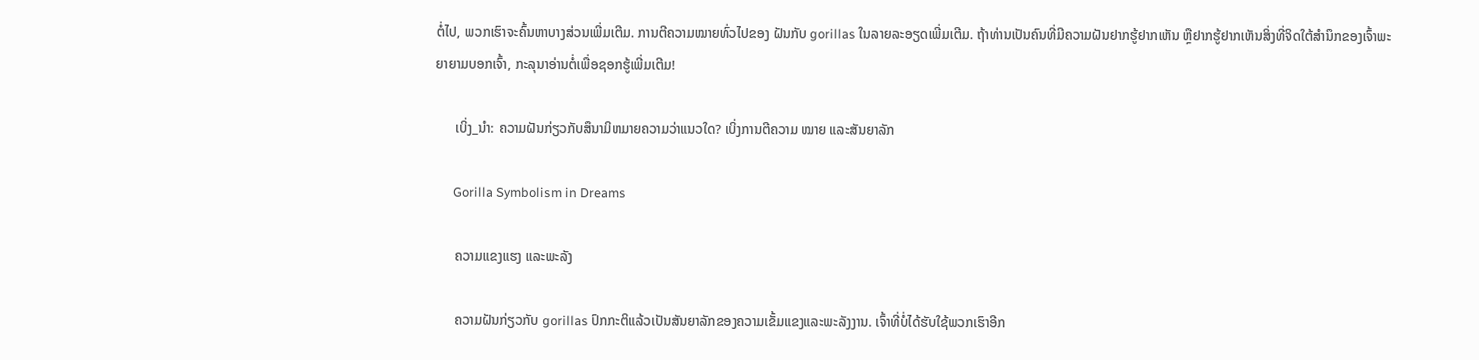ຕໍ່ໄປ, ພວກເຮົາຈະຄົ້ນຫາບາງສ່ວນເພີ່ມເຕີມ. ການຕີຄວາມໝາຍທົ່ວໄປຂອງ ຝັນກັບ gorillas ໃນລາຍລະອຽດເພີ່ມເຕີມ. ຖ້າທ່ານເປັນຄົນທີ່ມີຄວາມຝັນຢາກຮູ້ຢາກເຫັນ ຫຼືຢາກຮູ້ຢາກເຫັນສິ່ງທີ່ຈິດໃຕ້ສຳນຶກຂອງເຈົ້າພະຍາຍາມບອກເຈົ້າ, ກະລຸນາອ່ານຕໍ່ເພື່ອຊອກຮູ້ເພີ່ມເຕີມ!

      ເບິ່ງ_ນຳ: ຄວາມຝັນກ່ຽວກັບສຶນາມິຫມາຍຄວາມວ່າແນວໃດ? ເບິ່ງການຕີຄວາມ ໝາຍ ແລະສັນຍາລັກ

      Gorilla Symbolism in Dreams

      ຄວາມແຂງແຮງ ແລະພະລັງ

      ຄວາມຝັນກ່ຽວກັບ gorillas ປົກກະຕິແລ້ວເປັນສັນຍາລັກຂອງຄວາມເຂັ້ມແຂງແລະພະລັງງານ. ເຈົ້າທີ່ບໍ່ໄດ້ຮັບໃຊ້ພວກເຮົາອີກ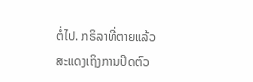ຕໍ່ໄປ. ກຣິລາທີ່ຕາຍແລ້ວສະແດງເຖິງການປິດຕົວ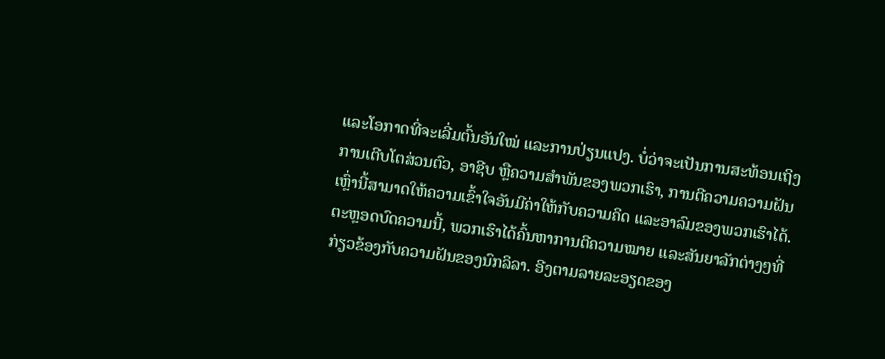ແລະໂອກາດທີ່ຈະເລີ່ມຕົ້ນອັນໃໝ່ ແລະການປ່ຽນແປງ. ບໍ່ວ່າຈະເປັນການສະທ້ອນເຖິງການເຕີບໂຕສ່ວນຕົວ, ອາຊີບ ຫຼືຄວາມສໍາພັນຂອງພວກເຮົາ, ການຕີຄວາມຄວາມຝັນເຫຼົ່ານີ້ສາມາດໃຫ້ຄວາມເຂົ້າໃຈອັນມີຄ່າໃຫ້ກັບຄວາມຄິດ ແລະອາລົມຂອງພວກເຮົາໄດ້. ຕະຫຼອດບົດຄວາມນີ້, ພວກເຮົາໄດ້ຄົ້ນຫາການຕີຄວາມໝາຍ ແລະສັນຍາລັກຕ່າງໆທີ່ກ່ຽວຂ້ອງກັບຄວາມຝັນຂອງນົກລິລາ. ອີງຕາມລາຍລະອຽດຂອງ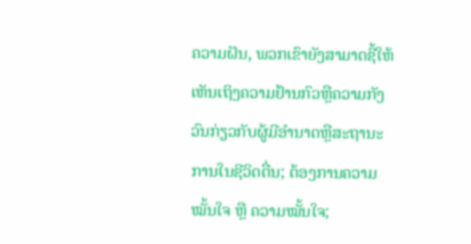ຄວາມຝັນ, ພວກເຂົາຍັງສາມາດຊີ້ໃຫ້ເຫັນເຖິງຄວາມຢ້ານກົວຫຼືຄວາມກັງວົນກ່ຽວກັບຜູ້ມີອໍານາດຫຼືສະຖານະການໃນຊີວິດຕື່ນ; ຕ້ອງການຄວາມໝັ້ນໃຈ ຫຼື ຄວາມໝັ້ນໃຈ;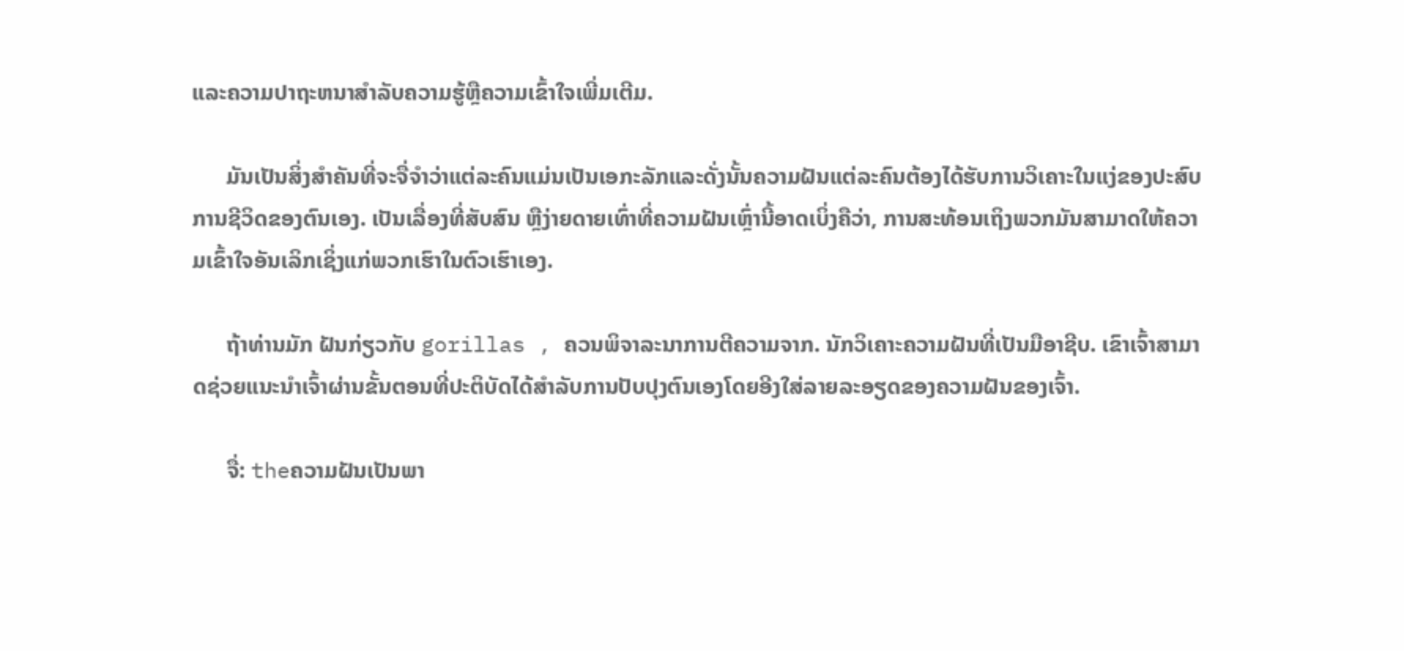ແລະຄວາມປາຖະຫນາສໍາລັບຄວາມຮູ້ຫຼືຄວາມເຂົ້າໃຈເພີ່ມເຕີມ.

      ມັນເປັນສິ່ງສໍາຄັນທີ່ຈະຈື່ຈໍາວ່າແຕ່ລະຄົນແມ່ນເປັນເອກະລັກແລະດັ່ງນັ້ນຄວາມຝັນແຕ່ລະຄົນຕ້ອງໄດ້ຮັບການວິເຄາະໃນແງ່ຂອງປະສົບການຊີວິດຂອງຕົນເອງ. ເປັນເລື່ອງທີ່ສັບສົນ ຫຼືງ່າຍດາຍເທົ່າທີ່ຄວາມຝັນເຫຼົ່ານີ້ອາດເບິ່ງຄືວ່າ, ການສະທ້ອນເຖິງພວກມັນສາມາດໃຫ້ຄວາມເຂົ້າໃຈອັນເລິກເຊິ່ງແກ່ພວກເຮົາໃນຕົວເຮົາເອງ.

      ຖ້າທ່ານມັກ ຝັນກ່ຽວກັບ gorillas , ຄວນພິຈາລະນາການຕີຄວາມຈາກ. ນັກວິເຄາະຄວາມຝັນທີ່ເປັນມືອາຊີບ. ເຂົາເຈົ້າສາມາດຊ່ວຍແນະນຳເຈົ້າຜ່ານຂັ້ນຕອນທີ່ປະຕິບັດໄດ້ສຳລັບການປັບປຸງຕົນເອງໂດຍອີງໃສ່ລາຍລະອຽດຂອງຄວາມຝັນຂອງເຈົ້າ.

      ຈື່: theຄວາມຝັນເປັນພາ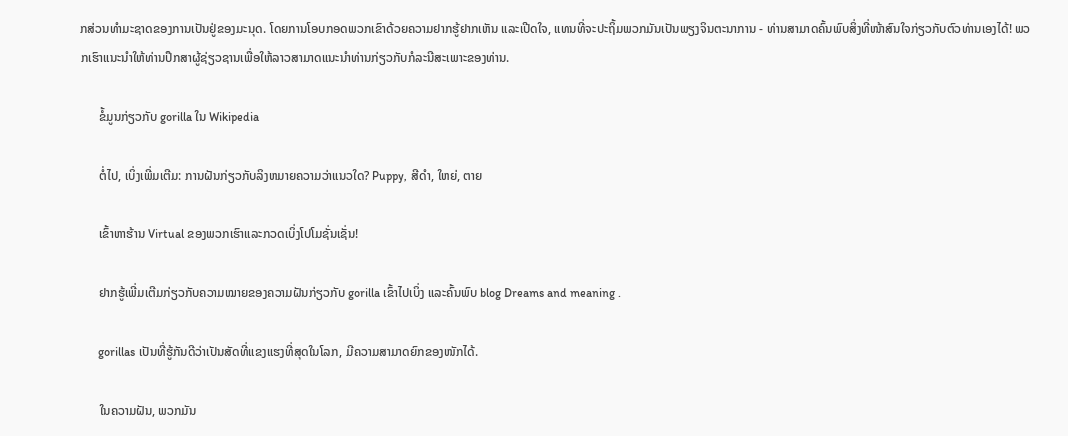ກສ່ວນທໍາມະຊາດຂອງການເປັນຢູ່ຂອງມະນຸດ. ໂດຍການໂອບກອດພວກເຂົາດ້ວຍຄວາມຢາກຮູ້ຢາກເຫັນ ແລະເປີດໃຈ, ແທນທີ່ຈະປະຖິ້ມພວກມັນເປັນພຽງຈິນຕະນາການ - ທ່ານສາມາດຄົ້ນພົບສິ່ງທີ່ໜ້າສົນໃຈກ່ຽວກັບຕົວທ່ານເອງໄດ້! ພວກເຮົາແນະນໍາໃຫ້ທ່ານປຶກສາຜູ້ຊ່ຽວຊານເພື່ອໃຫ້ລາວສາມາດແນະນໍາທ່ານກ່ຽວກັບກໍລະນີສະເພາະຂອງທ່ານ.

      ຂໍ້ມູນກ່ຽວກັບ gorilla ໃນ Wikipedia

      ຕໍ່ໄປ, ເບິ່ງເພີ່ມເຕີມ: ການຝັນກ່ຽວກັບລິງຫມາຍຄວາມວ່າແນວໃດ? Puppy, ສີດໍາ, ໃຫຍ່, ຕາຍ

      ເຂົ້າຫາຮ້ານ Virtual ຂອງພວກເຮົາແລະກວດເບິ່ງໂປໂມຊັ່ນເຊັ່ນ!

      ຢາກຮູ້ເພີ່ມເຕີມກ່ຽວກັບຄວາມໝາຍຂອງຄວາມຝັນກ່ຽວກັບ gorilla ເຂົ້າໄປເບິ່ງ ແລະຄົ້ນພົບ blog Dreams and meaning .

      gorillas ເປັນທີ່ຮູ້ກັນດີວ່າເປັນສັດທີ່ແຂງແຮງທີ່ສຸດໃນໂລກ, ມີຄວາມສາມາດຍົກຂອງໜັກໄດ້.

      ໃນຄວາມຝັນ, ພວກມັນ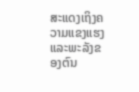ສະແດງເຖິງຄວາມແຂງແຮງ ແລະພະລັງຂອງຕົນ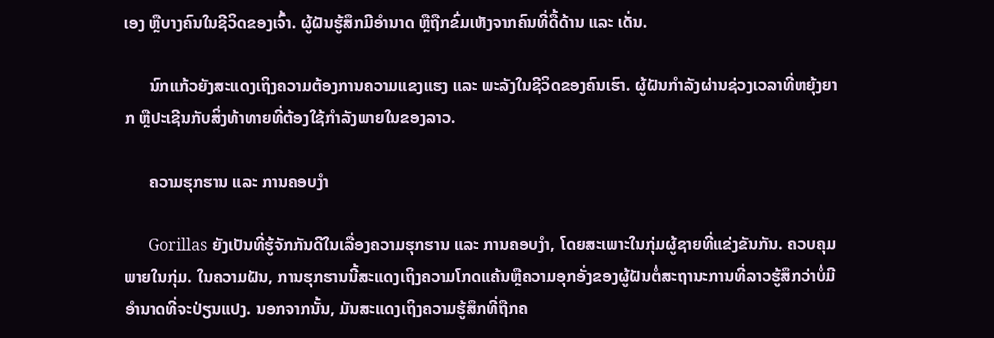ເອງ ຫຼືບາງຄົນໃນຊີວິດຂອງເຈົ້າ. ຜູ້ຝັນຮູ້ສຶກມີອຳນາດ ຫຼືຖືກຂົ່ມເຫັງຈາກຄົນທີ່ດື້ດ້ານ ແລະ ເດັ່ນ.

      ນົກແກ້ວຍັງສະແດງເຖິງຄວາມຕ້ອງການຄວາມແຂງແຮງ ແລະ ພະລັງໃນຊີວິດຂອງຄົນເຮົາ. ຜູ້ຝັນກຳລັງຜ່ານຊ່ວງເວລາທີ່ຫຍຸ້ງຍາກ ຫຼືປະເຊີນກັບສິ່ງທ້າທາຍທີ່ຕ້ອງໃຊ້ກຳລັງພາຍໃນຂອງລາວ.

      ຄວາມຮຸກຮານ ແລະ ການຄອບງຳ

      Gorillas ຍັງເປັນທີ່ຮູ້ຈັກກັນດີໃນເລື່ອງຄວາມຮຸກຮານ ແລະ ການຄອບງຳ, ໂດຍສະເພາະໃນກຸ່ມຜູ້ຊາຍທີ່ແຂ່ງຂັນກັນ. ຄວບຄຸມພາຍໃນກຸ່ມ. ໃນຄວາມຝັນ, ການຮຸກຮານນີ້ສະແດງເຖິງຄວາມໂກດແຄ້ນຫຼືຄວາມອຸກອັ່ງຂອງຜູ້ຝັນຕໍ່ສະຖານະການທີ່ລາວຮູ້ສຶກວ່າບໍ່ມີອໍານາດທີ່ຈະປ່ຽນແປງ. ນອກຈາກນັ້ນ, ມັນສະແດງເຖິງຄວາມຮູ້ສຶກທີ່ຖືກຄ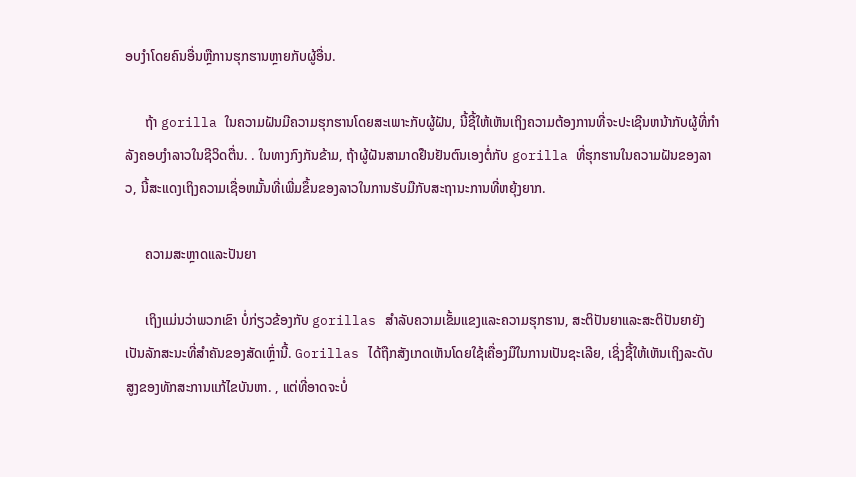ອບງໍາໂດຍຄົນອື່ນຫຼືການຮຸກຮານຫຼາຍກັບຜູ້ອື່ນ.

      ຖ້າ gorilla ໃນຄວາມຝັນມີຄວາມຮຸກຮານໂດຍສະເພາະກັບຜູ້ຝັນ, ນີ້ຊີ້ໃຫ້ເຫັນເຖິງຄວາມຕ້ອງການທີ່ຈະປະເຊີນຫນ້າກັບຜູ້ທີ່ກໍາລັງຄອບງໍາລາວໃນຊີວິດຕື່ນ. . ໃນທາງກົງກັນຂ້າມ, ຖ້າຜູ້ຝັນສາມາດຢືນຢັນຕົນເອງຕໍ່ກັບ gorilla ທີ່ຮຸກຮານໃນຄວາມຝັນຂອງລາວ, ນີ້ສະແດງເຖິງຄວາມເຊື່ອຫມັ້ນທີ່ເພີ່ມຂຶ້ນຂອງລາວໃນການຮັບມືກັບສະຖານະການທີ່ຫຍຸ້ງຍາກ.

      ຄວາມສະຫຼາດແລະປັນຍາ

      ເຖິງແມ່ນວ່າພວກເຂົາ ບໍ່ກ່ຽວຂ້ອງກັບ gorillas ສໍາລັບຄວາມເຂັ້ມແຂງແລະຄວາມຮຸກຮານ, ສະຕິປັນຍາແລະສະຕິປັນຍາຍັງເປັນລັກສະນະທີ່ສໍາຄັນຂອງສັດເຫຼົ່ານີ້. Gorillas ໄດ້ຖືກສັງເກດເຫັນໂດຍໃຊ້ເຄື່ອງມືໃນການເປັນຊະເລີຍ, ເຊິ່ງຊີ້ໃຫ້ເຫັນເຖິງລະດັບສູງຂອງທັກສະການແກ້ໄຂບັນຫາ. , ແຕ່ທີ່ອາດຈະບໍ່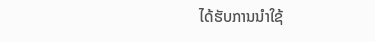ໄດ້ຮັບການນໍາໃຊ້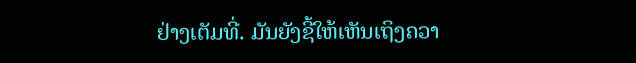ຢ່າງເຕັມທີ່. ມັນຍັງຊີ້ໃຫ້ເຫັນເຖິງຄວາ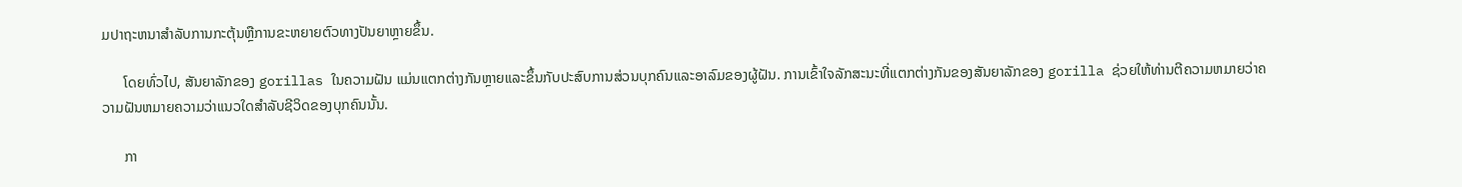ມປາຖະຫນາສໍາລັບການກະຕຸ້ນຫຼືການຂະຫຍາຍຕົວທາງປັນຍາຫຼາຍຂຶ້ນ.

      ໂດຍທົ່ວໄປ, ສັນຍາລັກຂອງ gorillas ໃນຄວາມຝັນ ແມ່ນແຕກຕ່າງກັນຫຼາຍແລະຂຶ້ນກັບປະສົບການສ່ວນບຸກຄົນແລະອາລົມຂອງຜູ້ຝັນ. ການເຂົ້າໃຈລັກສະນະທີ່ແຕກຕ່າງກັນຂອງສັນຍາລັກຂອງ gorilla ຊ່ວຍໃຫ້ທ່ານຕີຄວາມຫມາຍວ່າຄວາມຝັນຫມາຍຄວາມວ່າແນວໃດສໍາລັບຊີວິດຂອງບຸກຄົນນັ້ນ.

      ກາ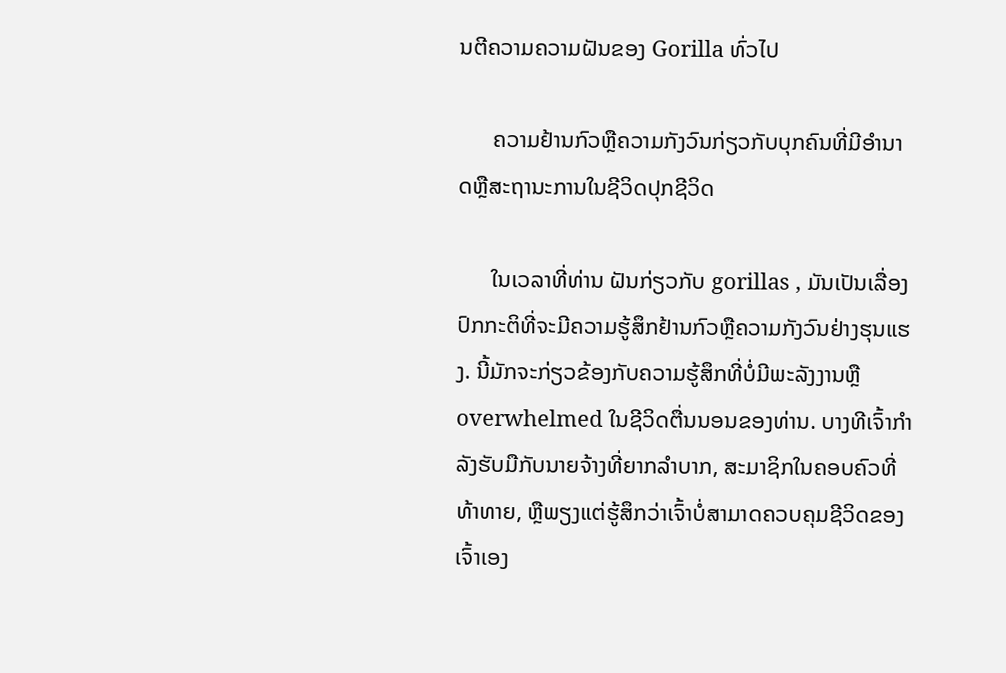ນຕີຄວາມຄວາມຝັນຂອງ Gorilla ທົ່ວໄປ

      ຄວາມຢ້ານກົວຫຼືຄວາມກັງວົນກ່ຽວກັບບຸກຄົນທີ່ມີອໍານາດຫຼືສະຖານະການໃນຊີວິດປຸກຊີວິດ

      ໃນເວລາທີ່ທ່ານ ຝັນກ່ຽວກັບ gorillas , ມັນເປັນເລື່ອງປົກກະຕິທີ່ຈະມີຄວາມຮູ້ສຶກຢ້ານກົວຫຼືຄວາມກັງວົນຢ່າງຮຸນແຮງ. ນີ້ມັກຈະກ່ຽວຂ້ອງກັບຄວາມຮູ້ສຶກທີ່ບໍ່ມີພະລັງງານຫຼື overwhelmed ໃນຊີວິດຕື່ນນອນຂອງທ່ານ. ບາງທີເຈົ້າກຳລັງຮັບມືກັບນາຍຈ້າງທີ່ຍາກລຳບາກ, ສະມາຊິກໃນຄອບຄົວທີ່ທ້າທາຍ, ຫຼືພຽງແຕ່ຮູ້ສຶກວ່າເຈົ້າບໍ່ສາມາດຄວບຄຸມຊີວິດຂອງເຈົ້າເອງ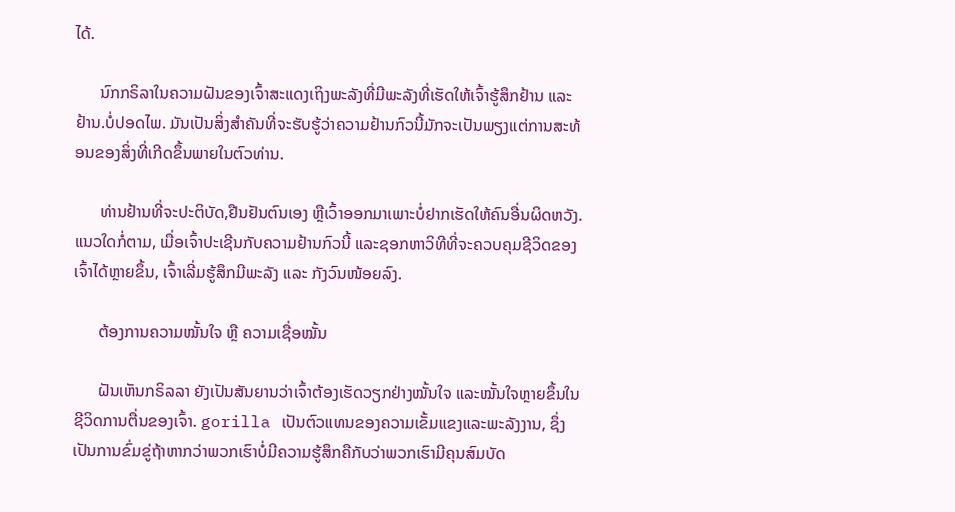ໄດ້.

      ນົກກຣິລາໃນຄວາມຝັນຂອງເຈົ້າສະແດງເຖິງພະລັງທີ່ມີພະລັງທີ່ເຮັດໃຫ້ເຈົ້າຮູ້ສຶກຢ້ານ ແລະ ຢ້ານ.ບໍ່ປອດໄພ. ມັນເປັນສິ່ງສໍາຄັນທີ່ຈະຮັບຮູ້ວ່າຄວາມຢ້ານກົວນີ້ມັກຈະເປັນພຽງແຕ່ການສະທ້ອນຂອງສິ່ງທີ່ເກີດຂຶ້ນພາຍໃນຕົວທ່ານ.

      ທ່ານຢ້ານທີ່ຈະປະຕິບັດ,ຢືນຢັນຕົນເອງ ຫຼືເວົ້າອອກມາເພາະບໍ່ຢາກເຮັດໃຫ້ຄົນອື່ນຜິດຫວັງ. ແນວໃດກໍ່ຕາມ, ເມື່ອເຈົ້າປະເຊີນກັບຄວາມຢ້ານກົວນີ້ ແລະຊອກຫາວິທີທີ່ຈະຄວບຄຸມຊີວິດຂອງເຈົ້າໄດ້ຫຼາຍຂຶ້ນ, ເຈົ້າເລີ່ມຮູ້ສຶກມີພະລັງ ແລະ ກັງວົນໜ້ອຍລົງ.

      ຕ້ອງການຄວາມໝັ້ນໃຈ ຫຼື ຄວາມເຊື່ອໝັ້ນ

      ຝັນເຫັນກຣິລລາ ຍັງເປັນສັນຍານວ່າເຈົ້າຕ້ອງເຮັດວຽກຢ່າງໝັ້ນໃຈ ແລະໝັ້ນໃຈຫຼາຍຂຶ້ນໃນຊີວິດການຕື່ນຂອງເຈົ້າ. gorilla ເປັນຕົວແທນຂອງຄວາມເຂັ້ມແຂງແລະພະລັງງານ, ຊຶ່ງເປັນການຂົ່ມຂູ່ຖ້າຫາກວ່າພວກເຮົາບໍ່ມີຄວາມຮູ້ສຶກຄືກັບວ່າພວກເຮົາມີຄຸນສົມບັດ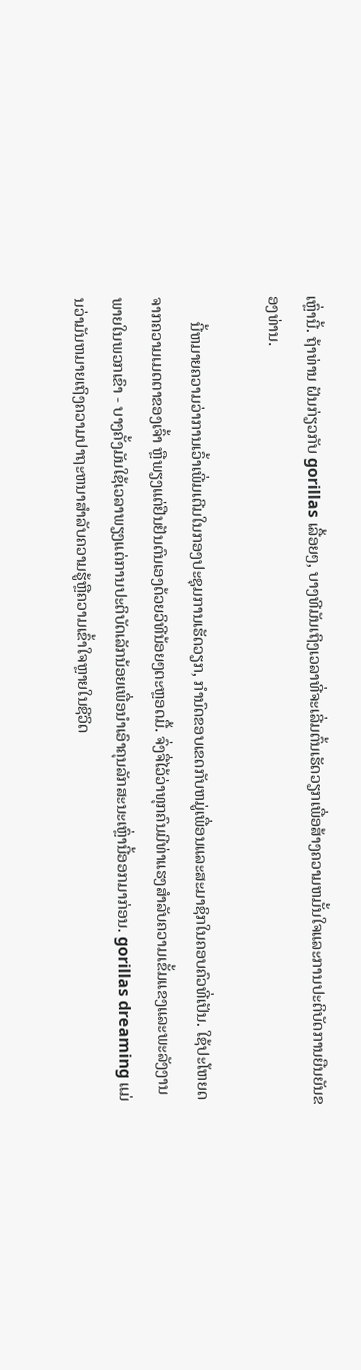ເຫຼົ່ານີ້. ຖ້າທ່ານ ຝັນກ່ຽວກັບ gorillas ເລື້ອຍໆ, ບາງທີມັນເຖິງເວລາທີ່ຈະເລີ່ມຕົ້ນເຮັດວຽກເພື່ອສ້າງຄວາມຫມັ້ນໃຈແລະການປະຕິບັດການຍືນຍັນຂອງທ່ານ.

      ນີ້ຫມາຍຄວາມວ່າການເວົ້າເພີ່ມເຕີມໃນກອງປະຊຸມການເຮັດວຽກ, ກໍານົດຂອບເຂດກັບຫມູ່ເພື່ອນແລະສະມາຊິກໃນຄອບຄົວທີ່ເປັນ. ໃຊ້ປະໂຫຍດຈາກຄວາມເມດຕາຂອງເຈົ້າ ຫຼືພຽງແຕ່ຢືນຢັນຕົນເອງດ້ວຍວິທີນ້ອຍໆຕະຫຼອດມື້. ຈົ່ງຈື່ໄວ້ວ່າທຸກຄົນມີທ່າແຮງສໍາລັບຄວາມເຂັ້ມແຂງແລະພະລັງງານພາຍໃນພວກເຂົາ - ບາງຄັ້ງມັນໃຊ້ເວລາພຽງແຕ່ການປະຕິບັດເລັກນ້ອຍເພື່ອນໍາເອົາຄຸນລັກສະນະເຫຼົ່ານີ້ອອກມາກ່ອນ. gorillas dreaming ແມ່ນວ່າມັນຫມາຍເຖິງຄວາມປາຖະຫນາສໍາລັບຄວາມຮູ້ຫຼືຄວາມເຂົ້າໃຈຫຼາຍໃນຊີວິດ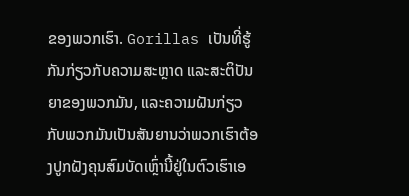ຂອງພວກເຮົາ. Gorillas ເປັນທີ່ຮູ້ກັນກ່ຽວກັບຄວາມສະຫຼາດ ແລະສະຕິປັນຍາຂອງພວກມັນ, ແລະຄວາມຝັນກ່ຽວກັບພວກມັນເປັນສັນຍານວ່າພວກເຮົາຕ້ອງປູກຝັງຄຸນສົມບັດເຫຼົ່ານີ້ຢູ່ໃນຕົວເຮົາເອ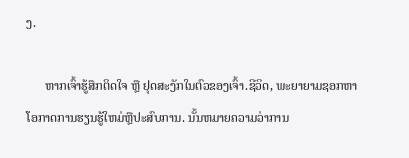ງ.

      ຫາກເຈົ້າຮູ້ສຶກຕິດໃຈ ຫຼື ຢຸດສະງັກໃນຕົວຂອງເຈົ້າ.ຊີວິດ, ພະຍາຍາມຊອກຫາໂອກາດການຮຽນຮູ້ໃຫມ່ຫຼືປະສົບການ. ນັ້ນຫມາຍຄວາມວ່າການ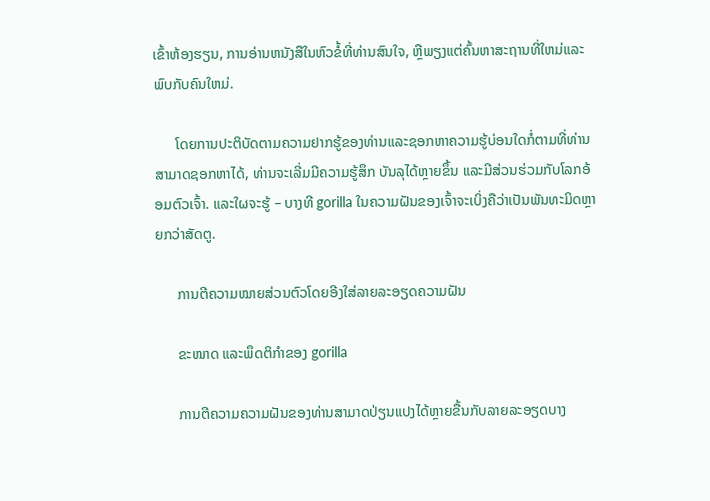ເຂົ້າຫ້ອງຮຽນ, ການອ່ານຫນັງສືໃນຫົວຂໍ້ທີ່ທ່ານສົນໃຈ, ຫຼືພຽງແຕ່ຄົ້ນຫາສະຖານທີ່ໃຫມ່ແລະພົບກັບຄົນໃຫມ່.

      ໂດຍການປະຕິບັດຕາມຄວາມຢາກຮູ້ຂອງທ່ານແລະຊອກຫາຄວາມຮູ້ບ່ອນໃດກໍ່ຕາມທີ່ທ່ານສາມາດຊອກຫາໄດ້, ທ່ານຈະເລີ່ມມີຄວາມຮູ້ສຶກ ບັນລຸໄດ້ຫຼາຍຂຶ້ນ ແລະມີສ່ວນຮ່ວມກັບໂລກອ້ອມຕົວເຈົ້າ. ແລະໃຜຈະຮູ້ – ບາງທີ gorilla ໃນຄວາມຝັນຂອງເຈົ້າຈະເບິ່ງຄືວ່າເປັນພັນທະມິດຫຼາຍກວ່າສັດຕູ.

      ການຕີຄວາມໝາຍສ່ວນຕົວໂດຍອີງໃສ່ລາຍລະອຽດຄວາມຝັນ

      ຂະໜາດ ແລະພຶດຕິກຳຂອງ gorilla

      ການຕີຄວາມຄວາມຝັນຂອງທ່ານສາມາດປ່ຽນແປງໄດ້ຫຼາຍຂື້ນກັບລາຍລະອຽດບາງ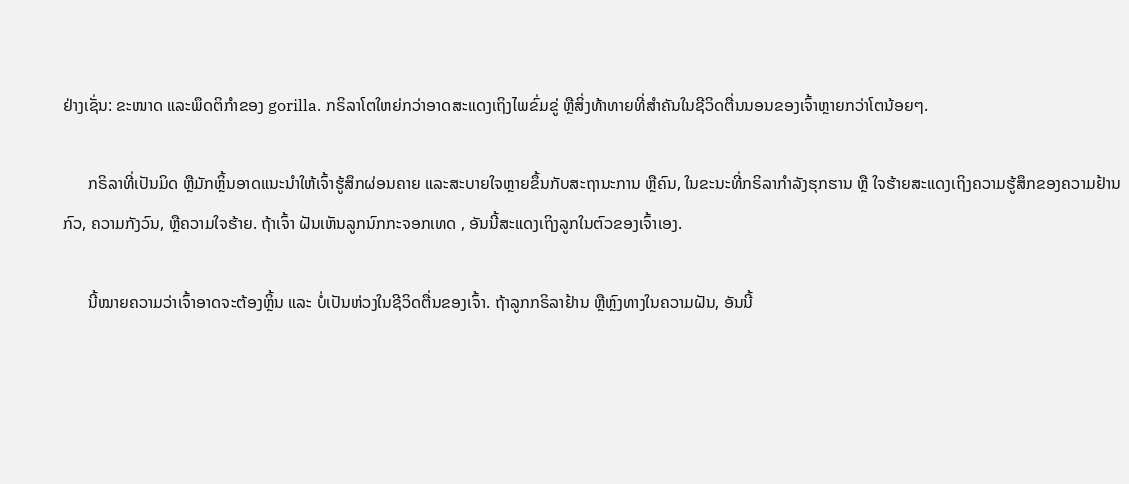ຢ່າງເຊັ່ນ: ຂະໜາດ ແລະພຶດຕິກຳຂອງ gorilla. ກຣິລາໂຕໃຫຍ່ກວ່າອາດສະແດງເຖິງໄພຂົ່ມຂູ່ ຫຼືສິ່ງທ້າທາຍທີ່ສຳຄັນໃນຊີວິດຕື່ນນອນຂອງເຈົ້າຫຼາຍກວ່າໂຕນ້ອຍໆ.

      ກຣິລາທີ່ເປັນມິດ ຫຼືມັກຫຼິ້ນອາດແນະນຳໃຫ້ເຈົ້າຮູ້ສຶກຜ່ອນຄາຍ ແລະສະບາຍໃຈຫຼາຍຂຶ້ນກັບສະຖານະການ ຫຼືຄົນ, ໃນຂະນະທີ່ກຣິລາກຳລັງຮຸກຮານ ຫຼື ໃຈຮ້າຍສະແດງເຖິງຄວາມຮູ້ສຶກຂອງຄວາມຢ້ານກົວ, ຄວາມກັງວົນ, ຫຼືຄວາມໃຈຮ້າຍ. ຖ້າເຈົ້າ ຝັນເຫັນລູກນົກກະຈອກເທດ , ອັນນີ້ສະແດງເຖິງລູກໃນຕົວຂອງເຈົ້າເອງ.

      ນີ້ໝາຍຄວາມວ່າເຈົ້າອາດຈະຕ້ອງຫຼິ້ນ ແລະ ບໍ່ເປັນຫ່ວງໃນຊີວິດຕື່ນຂອງເຈົ້າ. ຖ້າລູກກຣິລາຢ້ານ ຫຼືຫຼົງທາງໃນຄວາມຝັນ, ອັນນີ້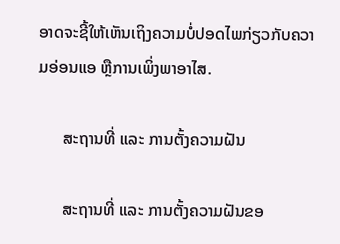ອາດຈະຊີ້ໃຫ້ເຫັນເຖິງຄວາມບໍ່ປອດໄພກ່ຽວກັບຄວາມອ່ອນແອ ຫຼືການເພິ່ງພາອາໄສ.

      ສະຖານທີ່ ແລະ ການຕັ້ງຄວາມຝັນ

      ສະຖານທີ່ ແລະ ການຕັ້ງຄວາມຝັນຂອ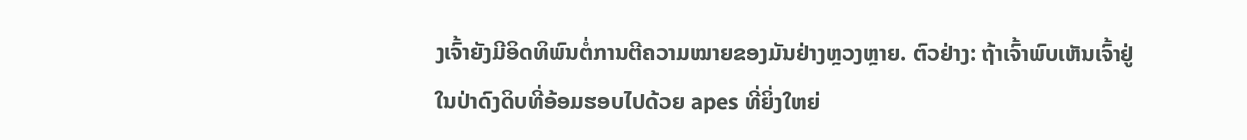ງເຈົ້າຍັງມີອິດທິພົນຕໍ່ການຕີຄວາມໝາຍຂອງມັນຢ່າງຫຼວງຫຼາຍ. ຕົວຢ່າງ: ຖ້າເຈົ້າພົບເຫັນເຈົ້າຢູ່ໃນປ່າດົງດິບທີ່ອ້ອມຮອບໄປດ້ວຍ apes ທີ່ຍິ່ງໃຫຍ່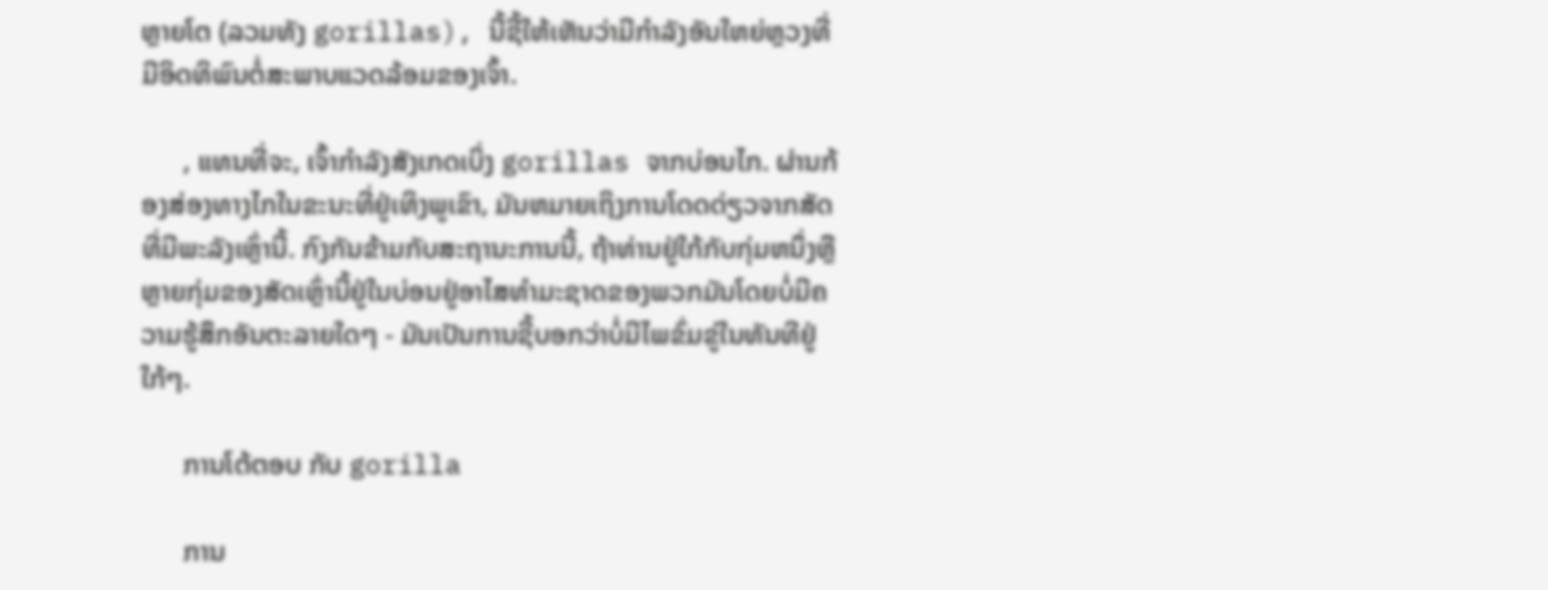ຫຼາຍໂຕ (ລວມທັງ gorillas), ນີ້ຊີ້ໃຫ້ເຫັນວ່າມີກໍາລັງອັນໃຫຍ່ຫຼວງທີ່ມີອິດທິພົນຕໍ່ສະພາບແວດລ້ອມຂອງເຈົ້າ.

      , ແທນທີ່ຈະ, ເຈົ້າກໍາລັງສັງເກດເບິ່ງ gorillas ຈາກບ່ອນໄກ. ຜ່ານກ້ອງສ່ອງທາງໄກໃນຂະນະທີ່ຢູ່ເທິງພູເຂົາ, ມັນຫມາຍເຖິງການໂດດດ່ຽວຈາກສັດທີ່ມີພະລັງເຫຼົ່ານີ້. ກົງກັນຂ້າມກັບສະຖານະການນີ້, ຖ້າທ່ານຢູ່ໃກ້ກັບກຸ່ມຫນຶ່ງຫຼືຫຼາຍກຸ່ມຂອງສັດເຫຼົ່ານີ້ຢູ່ໃນບ່ອນຢູ່ອາໄສທໍາມະຊາດຂອງພວກມັນໂດຍບໍ່ມີຄວາມຮູ້ສຶກອັນຕະລາຍໃດໆ - ມັນເປັນການຊີ້ບອກວ່າບໍ່ມີໄພຂົ່ມຂູ່ໃນທັນທີຢູ່ໃກ້ໆ.

      ການໂຕ້ຕອບ ກັບ gorilla

      ການ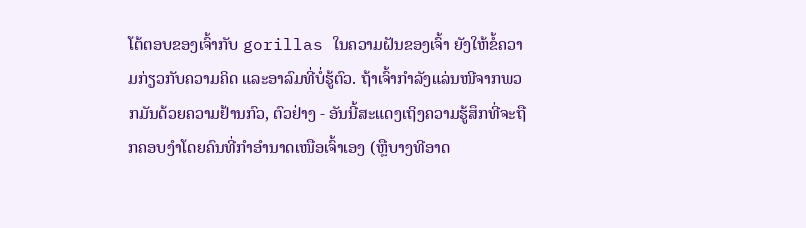ໂຕ້ຕອບຂອງເຈົ້າກັບ gorillas ໃນຄວາມຝັນຂອງເຈົ້າ ຍັງໃຫ້ຂໍ້ຄວາມກ່ຽວກັບຄວາມຄິດ ແລະອາລົມທີ່ບໍ່ຮູ້ຕົວ. ຖ້າເຈົ້າກຳລັງແລ່ນໜີຈາກພວກມັນດ້ວຍຄວາມຢ້ານກົວ, ຕົວຢ່າງ - ອັນນີ້ສະແດງເຖິງຄວາມຮູ້ສຶກທີ່ຈະຖືກຄອບງຳໂດຍຄົນທີ່ກຳອຳນາດເໜືອເຈົ້າເອງ (ຫຼືບາງທີອາດ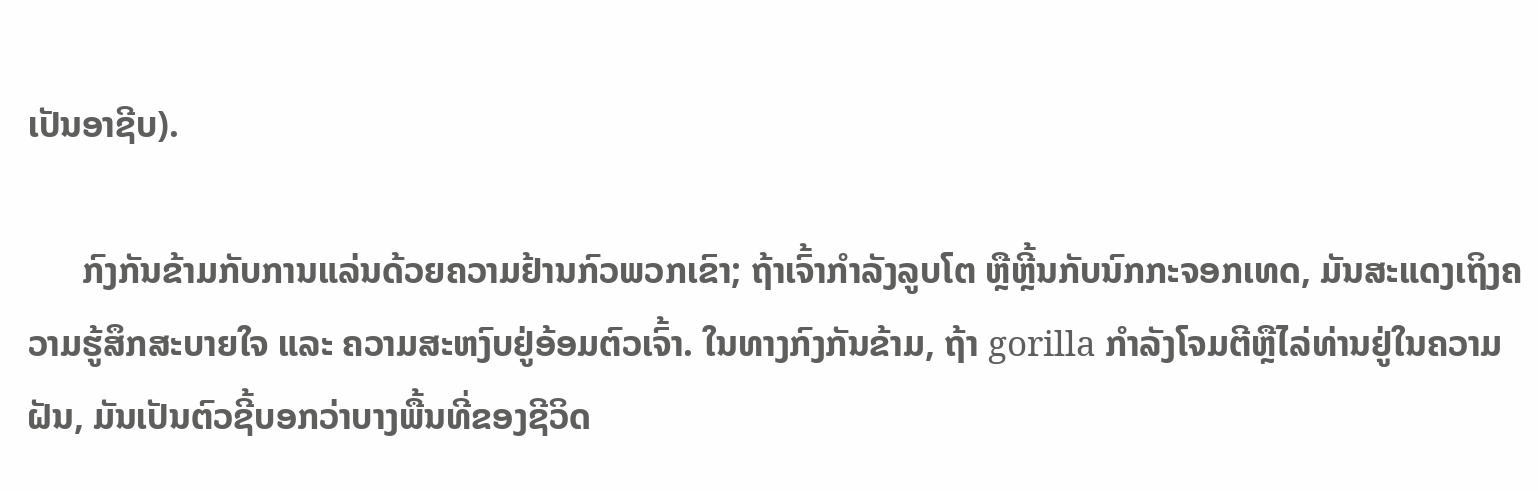ເປັນອາຊີບ).

      ກົງກັນຂ້າມກັບການແລ່ນດ້ວຍຄວາມຢ້ານກົວພວກເຂົາ; ຖ້າເຈົ້າກຳລັງລູບໂຕ ຫຼືຫຼີ້ນກັບນົກກະຈອກເທດ, ມັນສະແດງເຖິງຄວາມຮູ້ສຶກສະບາຍໃຈ ແລະ ຄວາມສະຫງົບຢູ່ອ້ອມຕົວເຈົ້າ. ໃນທາງກົງກັນຂ້າມ, ຖ້າ gorilla ກໍາລັງໂຈມຕີຫຼືໄລ່ທ່ານຢູ່ໃນຄວາມຝັນ, ມັນເປັນຕົວຊີ້ບອກວ່າບາງພື້ນທີ່ຂອງຊີວິດ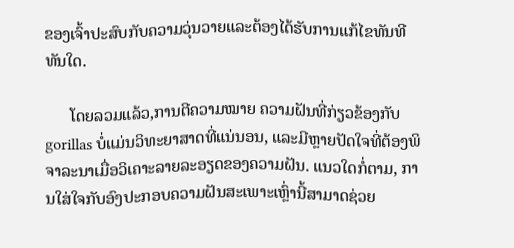ຂອງເຈົ້າປະສົບກັບຄວາມວຸ່ນວາຍແລະຕ້ອງໄດ້ຮັບການແກ້ໄຂທັນທີທັນໃດ.

      ໂດຍລວມແລ້ວ,ການຕີຄວາມໝາຍ ຄວາມຝັນທີ່ກ່ຽວຂ້ອງກັບ gorillas ບໍ່ແມ່ນວິທະຍາສາດທີ່ແນ່ນອນ, ແລະມີຫຼາຍປັດໃຈທີ່ຕ້ອງພິຈາລະນາເມື່ອວິເຄາະລາຍລະອຽດຂອງຄວາມຝັນ. ແນວໃດກໍ່ຕາມ, ການໃສ່ໃຈກັບອົງປະກອບຄວາມຝັນສະເພາະເຫຼົ່ານີ້ສາມາດຊ່ວຍ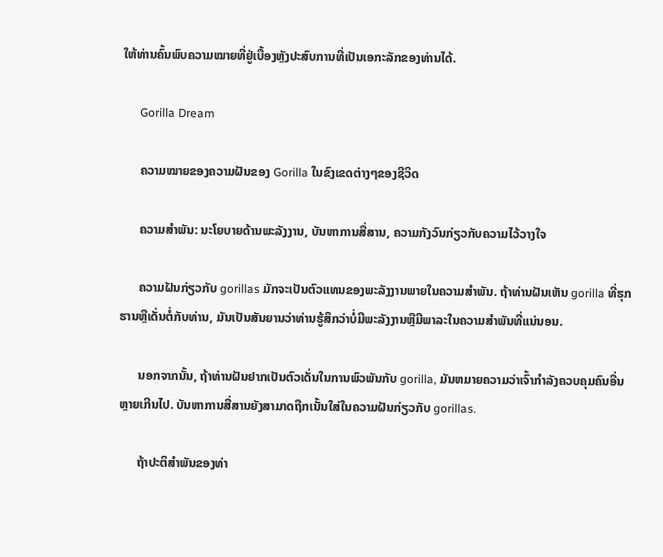ໃຫ້ທ່ານຄົ້ນພົບຄວາມໝາຍທີ່ຢູ່ເບື້ອງຫຼັງປະສົບການທີ່ເປັນເອກະລັກຂອງທ່ານໄດ້.

      Gorilla Dream

      ຄວາມໝາຍຂອງຄວາມຝັນຂອງ Gorilla ໃນຂົງເຂດຕ່າງໆຂອງຊີວິດ

      ຄວາມສໍາພັນ: ນະໂຍບາຍດ້ານພະລັງງານ, ບັນຫາການສື່ສານ, ຄວາມກັງວົນກ່ຽວກັບຄວາມໄວ້ວາງໃຈ

      ຄວາມຝັນກ່ຽວກັບ gorillas ມັກຈະເປັນຕົວແທນຂອງພະລັງງານພາຍໃນຄວາມສໍາພັນ. ຖ້າທ່ານຝັນເຫັນ gorilla ທີ່ຮຸກຮານຫຼືເດັ່ນຕໍ່ກັບທ່ານ, ມັນເປັນສັນຍານວ່າທ່ານຮູ້ສຶກວ່າບໍ່ມີພະລັງງານຫຼືມີພາລະໃນຄວາມສໍາພັນທີ່ແນ່ນອນ.

      ນອກຈາກນັ້ນ, ຖ້າທ່ານຝັນຢາກເປັນຕົວເດັ່ນໃນການພົວພັນກັບ gorilla, ມັນຫມາຍຄວາມວ່າເຈົ້າກໍາລັງຄວບຄຸມຄົນອື່ນຫຼາຍເກີນໄປ. ບັນຫາການສື່ສານຍັງສາມາດຖືກເນັ້ນໃສ່ໃນຄວາມຝັນກ່ຽວກັບ gorillas.

      ຖ້າປະຕິສໍາພັນຂອງທ່າ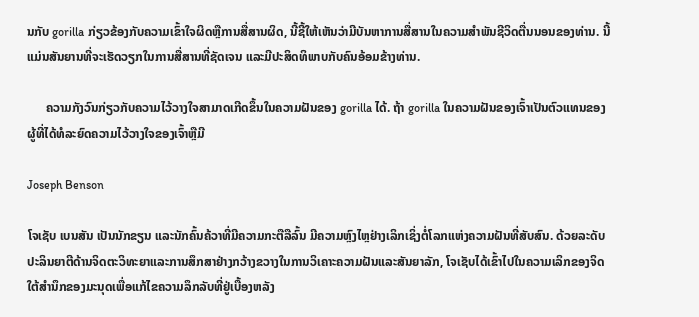ນກັບ gorilla ກ່ຽວຂ້ອງກັບຄວາມເຂົ້າໃຈຜິດຫຼືການສື່ສານຜິດ, ນີ້ຊີ້ໃຫ້ເຫັນວ່າມີບັນຫາການສື່ສານໃນຄວາມສໍາພັນຊີວິດຕື່ນນອນຂອງທ່ານ. ນີ້ແມ່ນສັນຍານທີ່ຈະເຮັດວຽກໃນການສື່ສານທີ່ຊັດເຈນ ແລະມີປະສິດທິພາບກັບຄົນອ້ອມຂ້າງທ່ານ.

      ຄວາມກັງວົນກ່ຽວກັບຄວາມໄວ້ວາງໃຈສາມາດເກີດຂຶ້ນໃນຄວາມຝັນຂອງ gorilla ໄດ້. ຖ້າ gorilla ໃນຄວາມຝັນຂອງເຈົ້າເປັນຕົວແທນຂອງຜູ້ທີ່ໄດ້ທໍລະຍົດຄວາມໄວ້ວາງໃຈຂອງເຈົ້າຫຼືມີ

Joseph Benson

ໂຈເຊັບ ເບນສັນ ເປັນນັກຂຽນ ແລະນັກຄົ້ນຄ້ວາທີ່ມີຄວາມກະຕືລືລົ້ນ ມີຄວາມຫຼົງໄຫຼຢ່າງເລິກເຊິ່ງຕໍ່ໂລກແຫ່ງຄວາມຝັນທີ່ສັບສົນ. ດ້ວຍລະດັບປະລິນຍາຕີດ້ານຈິດຕະວິທະຍາແລະການສຶກສາຢ່າງກວ້າງຂວາງໃນການວິເຄາະຄວາມຝັນແລະສັນຍາລັກ, ໂຈເຊັບໄດ້ເຂົ້າໄປໃນຄວາມເລິກຂອງຈິດໃຕ້ສໍານຶກຂອງມະນຸດເພື່ອແກ້ໄຂຄວາມລຶກລັບທີ່ຢູ່ເບື້ອງຫລັງ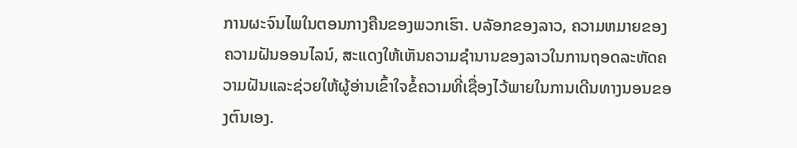ການຜະຈົນໄພໃນຕອນກາງຄືນຂອງພວກເຮົາ. ບລັອກຂອງລາວ, ຄວາມຫມາຍຂອງຄວາມຝັນອອນໄລນ໌, ສະແດງໃຫ້ເຫັນຄວາມຊໍານານຂອງລາວໃນການຖອດລະຫັດຄວາມຝັນແລະຊ່ວຍໃຫ້ຜູ້ອ່ານເຂົ້າໃຈຂໍ້ຄວາມທີ່ເຊື່ອງໄວ້ພາຍໃນການເດີນທາງນອນຂອງຕົນເອງ.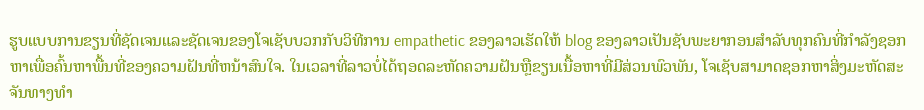ຮູບແບບການຂຽນທີ່ຊັດເຈນແລະຊັດເຈນຂອງໂຈເຊັບບວກກັບວິທີການ empathetic ຂອງລາວເຮັດໃຫ້ blog ຂອງລາວເປັນຊັບພະຍາກອນສໍາລັບທຸກຄົນທີ່ກໍາລັງຊອກຫາເພື່ອຄົ້ນຫາພື້ນທີ່ຂອງຄວາມຝັນທີ່ຫນ້າສົນໃຈ. ໃນເວລາທີ່ລາວບໍ່ໄດ້ຖອດລະຫັດຄວາມຝັນຫຼືຂຽນເນື້ອຫາທີ່ມີສ່ວນພົວພັນ, ໂຈເຊັບສາມາດຊອກຫາສິ່ງມະຫັດສະຈັນທາງທໍາ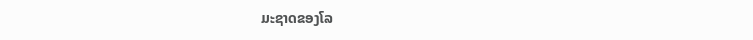ມະຊາດຂອງໂລ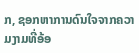ກ, ຊອກຫາການດົນໃຈຈາກຄວາມງາມທີ່ອ້ອ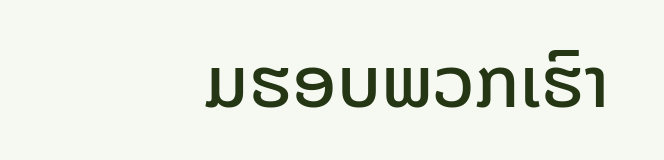ມຮອບພວກເຮົາ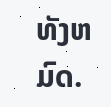ທັງຫມົດ.